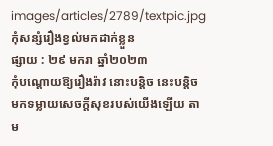images/articles/2789/textpic.jpg
កុំសន្សំរឿងខ្វល់មកដាក់ខ្លួន
ផ្សាយ : ២៩ មករា ឆ្នាំ២០២៣
កុំបណ្ដោយឱ្យរឿងរ៉ាវ នោះបន្តិច នេះបន្តិច មកទម្លាយសេចក្ដីសុខរបស់យើងឡើយ តាម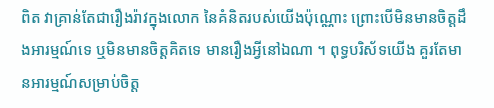ពិត វាគ្រាន់តែជារឿងរ៉ាវក្នុងលោក នៃគំនិតរបស់យើងប៉ុណ្ណោះ ព្រោះបើមិនមានចិត្តដឹងអារម្មណ៍ទេ ឬមិនមានចិត្តគិតទេ មានរឿងអ្វីនៅឯណា ។ ពុទ្ធបរិស័ទយើង គួរតែមានអារម្មណ៍សម្រាប់ចិត្ត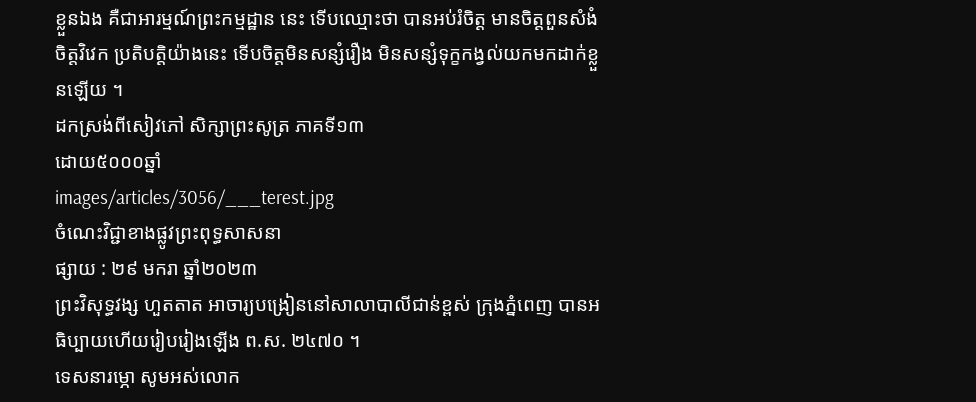ខ្លួនឯង គឺជាអារម្មណ៍ព្រះកម្មដ្ឋាន នេះ ទើបឈ្មោះថា បានអប់រំចិត្ត មានចិត្តពួនសំងំ ចិត្តវិវេក ប្រតិបត្តិយ៉ាងនេះ ទើបចិត្តមិនសន្សំរឿង មិនសន្សំទុក្ខកង្វល់យកមកដាក់ខ្លួនឡើយ ។
ដកស្រង់ពីសៀវភៅ សិក្សាព្រះសូត្រ ភាគទី១៣
ដោយ៥០០០ឆ្នាំ
images/articles/3056/___terest.jpg
ចំណេះវិជ្ជាខាងផ្លូវព្រះពុទ្ធសាសនា
ផ្សាយ : ២៩ មករា ឆ្នាំ២០២៣
ព្រះវិសុទ្ធវង្ស ហួតតាត អាចារ្យបង្រៀននៅសាលាបាលីជាន់ខ្ពស់ ក្រុងភ្នំពេញ បានអធិប្បាយហើយរៀបរៀងឡើង ព.ស. ២៤៧០ ។
ទេសនារម្ភោ សូមអស់លោក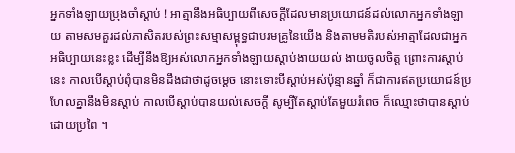អ្នកទាំងឡាយប្រុងចាំស្ដាប់ ! អាត្មានឹងអធិប្បាយពីសេចក្ដីដែលមានប្រយោជន៍ដល់លោកអ្នកទាំងឡាយ តាមសមគួរដល់ភាសិតរបស់ព្រះសម្មាសម្ពុទ្ធជាបរមគ្រូនៃយើង និងតាមមតិរបស់អាត្មាដែលជាអ្នកអធិប្បាយនេះខ្លះ ដើម្បីនឹងឱ្យអស់លោកអ្នកទាំងឡាយស្ដាប់ងាយយល់ ងាយចូលចិត្ត ព្រោះការស្ដាប់នេះ កាលបើស្ដាប់ពុំបានមិនដឹងជាថាដូចម្ដេច នោះទោះបីស្ដាប់អស់ប៉ុន្មានឆ្នាំ ក៏ជាការឥតប្រយោជន៍ប្រហែលគ្នានឹងមិនស្ដាប់ កាលបើស្ដាប់បានយល់សេចក្ដី សូម្បីតែស្ដាប់តែមួយរំពេច ក៏ឈ្មោះថាបានស្ដាប់ដោយប្រពៃ ។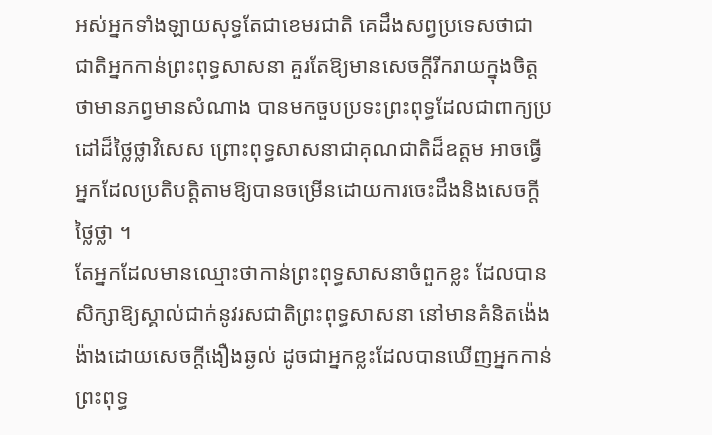អស់អ្នកទាំងឡាយសុទ្ធតែជាខេមរជាតិ គេដឹងសព្វប្រទេសថាជាជាតិអ្នកកាន់ព្រះពុទ្ធសាសនា គួរតែឱ្យមានសេចក្ដីរីករាយក្នុងចិត្តថាមានភព្វមានសំណាង បានមកចួបប្រទះព្រះពុទ្ធដែលជាពាក្យប្រដៅដ៏ថ្លៃថ្លាវិសេស ព្រោះពុទ្ធសាសនាជាគុណជាតិដ៏ឧត្ដម អាចធ្វើអ្នកដែលប្រតិបត្តិតាមឱ្យបានចម្រើនដោយការចេះដឹងនិងសេចក្ដីថ្លៃថ្លា ។
តែអ្នកដែលមានឈ្មោះថាកាន់ព្រះពុទ្ធសាសនាចំពួកខ្លះ ដែលបានសិក្សាឱ្យស្គាល់ជាក់នូវរសជាតិព្រះពុទ្ធសាសនា នៅមានគំនិតង៉េងង៉ាងដោយសេចក្ដីងឿងឆ្ងល់ ដូចជាអ្នកខ្លះដែលបានឃើញអ្នកកាន់ព្រះពុទ្ធ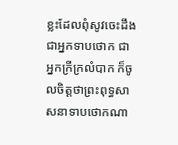ខ្លះដែលពុំសូវចេះដឹង ជាអ្នកទាបថោក ជាអ្នកក្រីក្រលំបាក ក៏ចូលចិត្តថាព្រះពុទ្ធសាសនាទាបថោកណា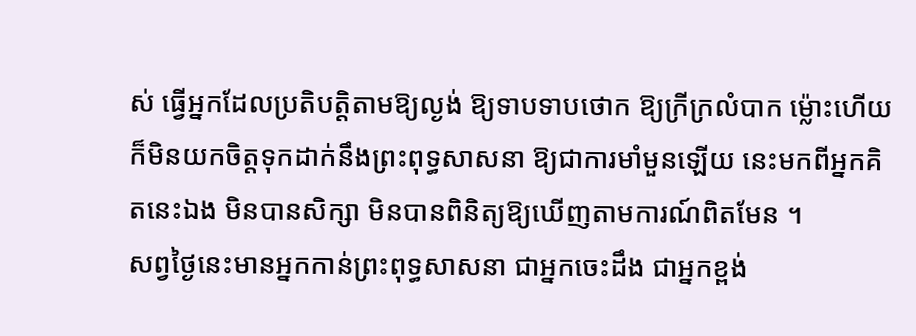ស់ ធ្វើអ្នកដែលប្រតិបត្តិតាមឱ្យល្ងង់ ឱ្យទាបទាបថោក ឱ្យក្រីក្រលំបាក ម្ល៉ោះហើយក៏មិនយកចិត្តទុកដាក់នឹងព្រះពុទ្ធសាសនា ឱ្យជាការមាំមួនឡើយ នេះមកពីអ្នកគិតនេះឯង មិនបានសិក្សា មិនបានពិនិត្យឱ្យឃើញតាមការណ៍ពិតមែន ។
សព្វថ្ងៃនេះមានអ្នកកាន់ព្រះពុទ្ធសាសនា ជាអ្នកចេះដឹង ជាអ្នកខ្ពង់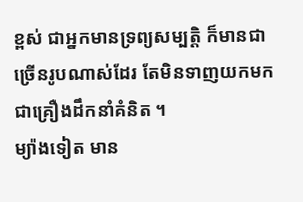ខ្ពស់ ជាអ្នកមានទ្រព្យសម្បត្តិ ក៏មានជាច្រើនរូបណាស់ដែរ តែមិនទាញយកមកជាគ្រឿងដឹកនាំគំនិត ។
ម្យ៉ាងទៀត មាន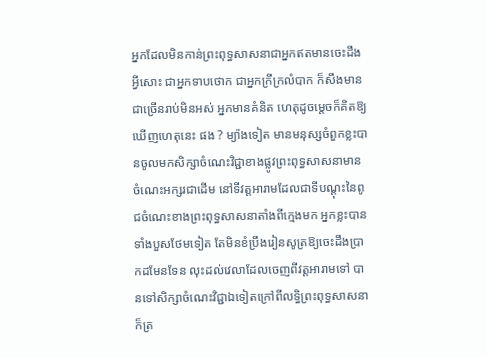អ្នកដែលមិនកាន់ព្រះពុទ្ធសាសនាជាអ្នកឥតមានចេះដឹងអ្វីសោះ ជាអ្នកទាបថោក ជាអ្នកក្រីក្រលំបាក ក៏សឹងមានជាច្រើនរាប់មិនអស់ អ្នកមានគំនិត ហេតុដូចម្ដេចក៏គិតឱ្យឃើញហេតុនេះ ផង ? ម្យ៉ាងទៀត មានមនុស្សចំពួកខ្លះបានចូលមកសិក្សាចំណេះវិជ្ជាខាងផ្លូវព្រះពុទ្ធសាសនាមានចំណេះអក្សរជាដើម នៅទីវត្តអារាមដែលជាទីបណ្ដុះនៃពូជចំណេះខាងព្រះពុទ្ធសាសនាតាំងពីក្មេងមក អ្នកខ្លះបានទាំងបួសថែមទៀត តែមិនខំប្រឹងរៀនសូត្រឱ្យចេះដឹងប្រាកដមែនទែន លុះដល់វេលាដែលចេញពីវត្តអារាមទៅ បានទៅសិក្សាចំណេះវិជ្ជាឯទៀតក្រៅពីលទ្ធិព្រះពុទ្ធសាសនា ក៏ត្រ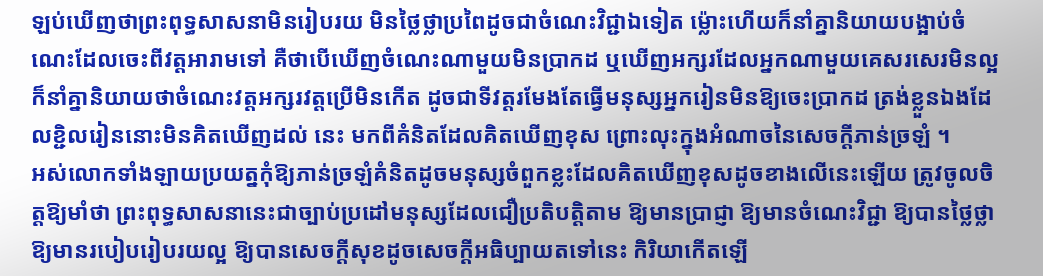ឡប់ឃើញថាព្រះពុទ្ធសាសនាមិនរៀបរយ មិនថ្លៃថ្លាប្រពៃដូចជាចំណេះវិជ្ជាឯទៀត ម្ល៉ោះហើយក៏នាំគ្នានិយាយបង្អាប់ចំណេះដែលចេះពីវត្តអារាមទៅ គឺថាបើឃើញចំណេះណាមួយមិនប្រាកដ ឬឃើញអក្សរដែលអ្នកណាមួយគេសរសេរមិនល្អ ក៏នាំគ្នានិយាយថាចំណេះវត្តអក្សរវត្តប្រើមិនកើត ដូចជាទីវត្តរមែងតែធ្វើមនុស្សអ្នករៀនមិនឱ្យចេះប្រាកដ ត្រង់ខ្លួនឯងដែលខ្ជិលរៀននោះមិនគិតឃើញដល់ នេះ មកពីគំនិតដែលគិតឃើញខុស ព្រោះលុះក្នុងអំណាចនៃសេចក្ដីភាន់ច្រឡំ ។
អស់លោកទាំងឡាយប្រយត្នកុំឱ្យភាន់ច្រឡំគំនិតដូចមនុស្សចំពួកខ្លះដែលគិតឃើញខុសដូចខាងលើនេះឡើយ ត្រូវចូលចិត្តឱ្យមាំថា ព្រះពុទ្ធសាសនានេះជាច្បាប់ប្រដៅមនុស្សដែលជឿប្រតិបត្តិតាម ឱ្យមានប្រាជ្ញា ឱ្យមានចំណេះវិជ្ជា ឱ្យបានថ្លៃថ្លា ឱ្យមានរបៀបរៀបរយល្អ ឱ្យបានសេចក្ដីសុខដូចសេចក្ដីអធិប្បាយតទៅនេះ កិរិយាកើតឡើ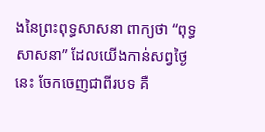ងនៃព្រះពុទ្ធសាសនា ពាក្យថា “ពុទ្ធសាសនា” ដែលយើងកាន់សព្វថ្ងៃនេះ ចែកចេញជាពីរបទ គឺ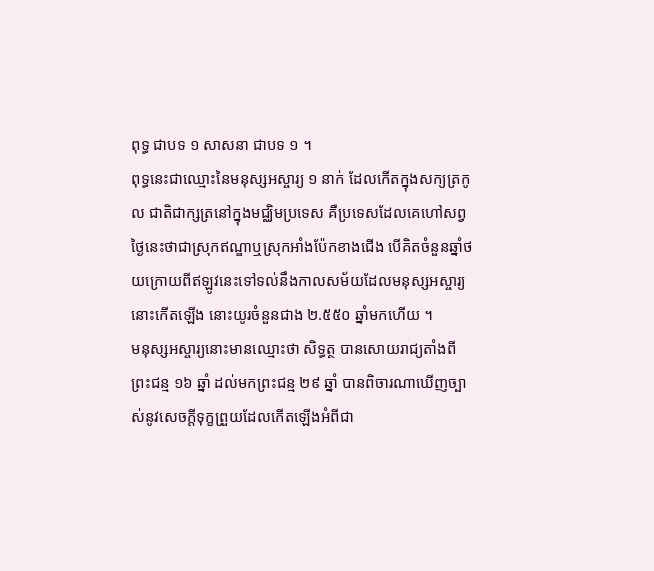ពុទ្ធ ជាបទ ១ សាសនា ជាបទ ១ ។
ពុទ្ធនេះជាឈ្មោះនៃមនុស្សអស្ចារ្យ ១ នាក់ ដែលកើតក្នុងសក្យត្រកូល ជាតិជាក្សត្រនៅក្នុងមជ្ឈិមប្រទេស គឺប្រទេសដែលគេហៅសព្វថ្ងៃនេះថាជាស្រុកឥណ្ឌាឬស្រុកអាំងប៉ែកខាងជើង បើគិតចំនួនឆ្នាំថយក្រោយពីឥឡូវនេះទៅទល់នឹងកាលសម័យដែលមនុស្សអស្ចារ្យនោះកើតឡើង នោះយូរចំនួនជាង ២.៥៥០ ឆ្នាំមកហើយ ។
មនុស្សអស្ចារ្យនោះមានឈ្មោះថា សិទ្ធត្ថ បានសោយរាជ្យតាំងពីព្រះជន្ម ១៦ ឆ្នាំ ដល់មកព្រះជន្ម ២៩ ឆ្នាំ បានពិចារណាឃើញច្បាស់នូវសេចក្ដីទុក្ខព្រួយដែលកើតឡើងអំពីជា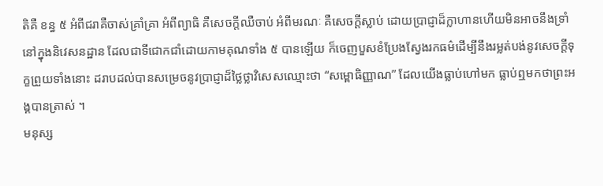តិគឺ ខន្ធ ៥ អំពីជរាគឺចាស់គ្រាំគ្រា អំពីព្យាធិ គឺសេចក្ដីឈឺចាប់ អំពីមរណៈ គឺសេចក្ដីស្លាប់ ដោយប្រាជ្ញាដ៏ក្លាហានហើយមិនអាចនឹងទ្រាំនៅក្នុងនិវេសនដ្ឋាន ដែលជាទីជោកជាំដោយកាមគុណទាំង ៥ បានឡើយ ក៏ចេញបួសខំប្រែងស្វែងរកធម៌ដើម្បីនឹងរម្លត់បង់នូវសេចក្ដីទុក្ខព្រួយទាំងនោះ ដរាបដល់បានសម្រេចនូវប្រាជ្ញាដ៏ថ្លៃថ្លាវិសេសឈ្មោះថា “សម្ពោធិញ្ញាណ” ដែលយើងធ្លាប់ហៅមក ធ្លាប់ឮមកថាព្រះអង្គបានត្រាស់ ។
មនុស្ស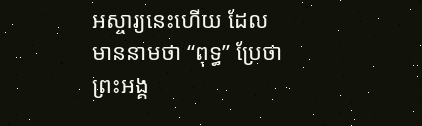អស្ចារ្យនេះហើយ ដែលមាននាមថា “ពុទ្ធ” ប្រែថាព្រះអង្គ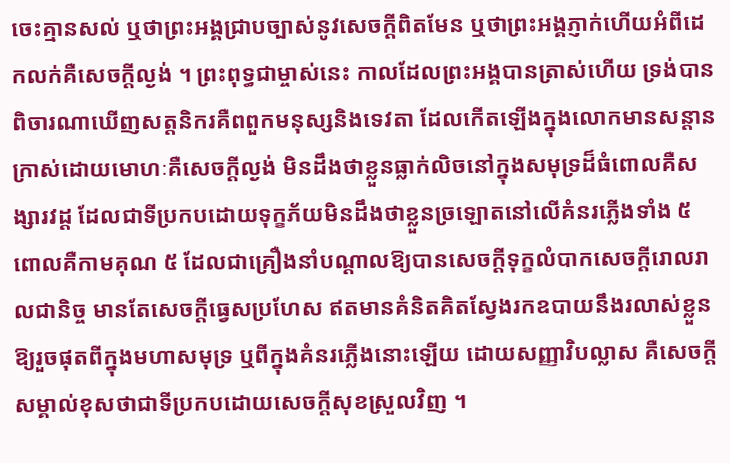ចេះគ្មានសល់ ឬថាព្រះអង្គជ្រាបច្បាស់នូវសេចក្ដីពិតមែន ឬថាព្រះអង្គភ្ញាក់ហើយអំពីដេកលក់គឺសេចក្ដីល្ងង់ ។ ព្រះពុទ្ធជាម្ចាស់នេះ កាលដែលព្រះអង្គបានត្រាស់ហើយ ទ្រង់បានពិចារណាឃើញសត្តនិករគឺពពួកមនុស្សនិងទេវតា ដែលកើតឡើងក្នុងលោកមានសន្ដានក្រាស់ដោយមោហៈគឺសេចក្ដីល្ងង់ មិនដឹងថាខ្លួនធ្លាក់លិចនៅក្នុងសមុទ្រដ៏ធំពោលគឺសង្សារវដ្ដ ដែលជាទីប្រកបដោយទុក្ខភ័យមិនដឹងថាខ្លួនច្រឡោតនៅលើគំនរភ្លើងទាំង ៥ ពោលគឺកាមគុណ ៥ ដែលជាគ្រឿងនាំបណ្ដាលឱ្យបានសេចក្ដីទុក្ខលំបាកសេចក្ដីរោលរាលជានិច្ច មានតែសេចក្ដីធ្វេសប្រហែស ឥតមានគំនិតគិតស្វែងរកឧបាយនឹងរលាស់ខ្លួនឱ្យរួចផុតពីក្នុងមហាសមុទ្រ ឬពីក្នុងគំនរភ្លើងនោះឡើយ ដោយសញ្ញាវិបល្លាស គឺសេចក្ដីសម្គាល់ខុសថាជាទីប្រកបដោយសេចក្ដីសុខស្រួលវិញ ។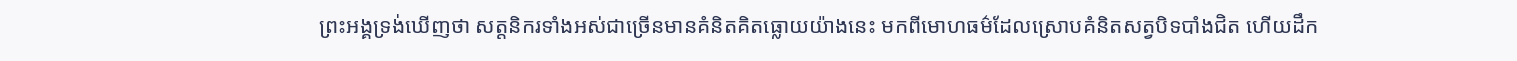ព្រះអង្គទ្រង់ឃើញថា សត្តនិករទាំងអស់ជាច្រើនមានគំនិតគិតធ្លោយយ៉ាងនេះ មកពីមោហធម៌ដែលស្រោបគំនិតសត្វបិទបាំងជិត ហើយដឹក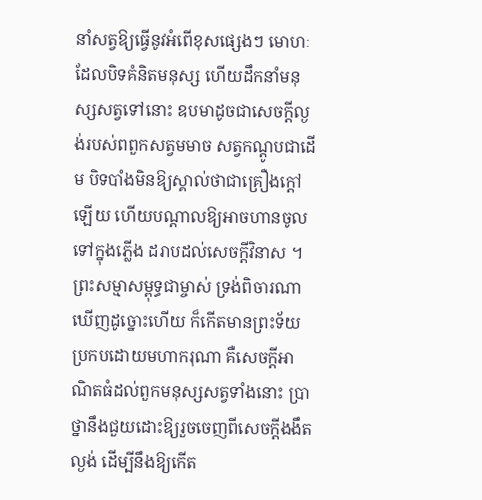នាំសត្វឱ្យធ្វើនូវអំពើខុសផ្សេងៗ មោហៈដែលបិទគំនិតមនុស្ស ហើយដឹកនាំមនុស្សសត្វទៅនោះ ឧបមាដូចជាសេចក្ដីល្ងង់របស់ពពួកសត្វមមាច សត្វកណ្ដូបជាដើម បិទបាំងមិនឱ្យស្គាល់ថាជាគ្រឿងក្ដៅឡើយ ហើយបណ្ដាលឱ្យអាចហានចូលទៅក្នុងភ្លើង ដរាបដល់សេចក្ដីវិនាស ។
ព្រះសម្មាសម្ពុទ្ធជាម្ចាស់ ទ្រង់ពិចារណាឃើញដូច្នោះហើយ ក៏កើតមានព្រះទ័យប្រកបដោយមហាករុណា គឺសេចក្ដីអាណិតធំដល់ពួកមនុស្សសត្វទាំងនោះ ប្រាថ្នានឹងជួយដោះឱ្យរួចចេញពីសេចក្ដីងងឹតល្ងង់ ដើម្បីនឹងឱ្យកើត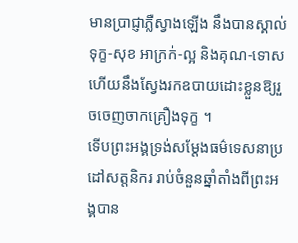មានប្រាជ្ញាភ្លឺស្វាងឡើង នឹងបានស្គាល់ទុក្ខ-សុខ អាក្រក់-ល្អ និងគុណ-ទោស ហើយនឹងស្វែងរកឧបាយដោះខ្លួនឱ្យរួចចេញចាកគ្រឿងទុក្ខ ។
ទើបព្រះអង្គទ្រង់សម្ដែងធម៌ទេសនាប្រដៅសត្តនិករ រាប់ចំនួនឆ្នាំតាំងពីព្រះអង្គបាន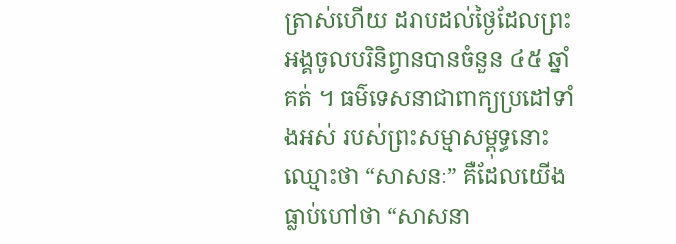ត្រាស់ហើយ ដរាបដល់ថ្ងៃដែលព្រះអង្គចូលបរិនិព្វានបានចំនួន ៤៥ ឆ្នាំគត់ ។ ធម៌ទេសនាជាពាក្យប្រដៅទាំងអស់ របស់ព្រះសម្មាសម្ពុទ្ធនោះឈ្មោះថា “សាសនៈ” គឺដែលយើងធ្លាប់ហៅថា “សាសនា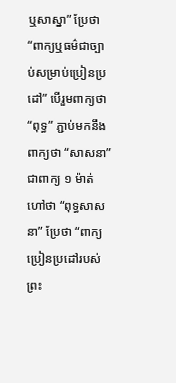ឬសាស្នា” ប្រែថា “ពាក្យឬធម៌ជាច្បាប់សម្រាប់ប្រៀនប្រដៅ” បើរួមពាក្យថា “ពុទ្ធ” ភ្ជាប់មកនឹងពាក្យថា “សាសនា” ជាពាក្យ ១ ម៉ាត់ ហៅថា “ពុទ្ធសាសនា” ប្រែថា “ពាក្យប្រៀនប្រដៅរបស់ព្រះ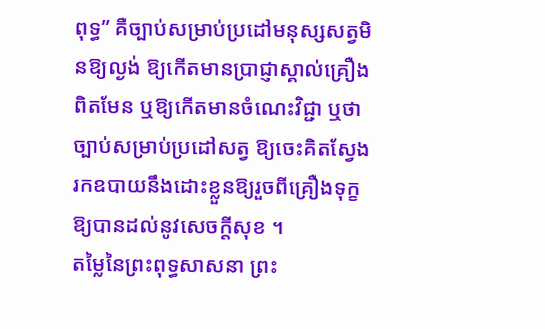ពុទ្ធ” គឺច្បាប់សម្រាប់ប្រដៅមនុស្សសត្វមិនឱ្យល្ងង់ ឱ្យកើតមានប្រាជ្ញាស្គាល់គ្រឿងពិតមែន ឬឱ្យកើតមានចំណេះវិជ្ជា ឬថាច្បាប់សម្រាប់ប្រដៅសត្វ ឱ្យចេះគិតស្វែងរកឧបាយនឹងដោះខ្លួនឱ្យរួចពីគ្រឿងទុក្ខ ឱ្យបានដល់នូវសេចក្ដីសុខ ។
តម្លៃនៃព្រះពុទ្ធសាសនា ព្រះ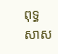ពុទ្ធសាស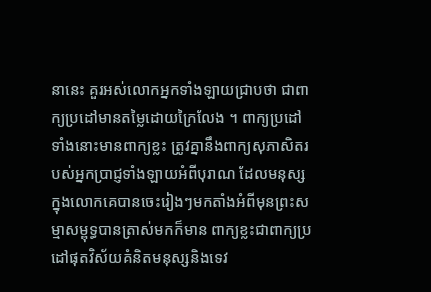នានេះ គួរអស់លោកអ្នកទាំងឡាយជ្រាបថា ជាពាក្យប្រដៅមានតម្លៃដោយក្រៃលែង ។ ពាក្យប្រដៅទាំងនោះមានពាក្យខ្លះ ត្រូវគ្នានឹងពាក្យសុភាសិតរបស់អ្នកប្រាជ្ញទាំងឡាយអំពីបុរាណ ដែលមនុស្សក្នុងលោកគេបានចេះរៀងៗមកតាំងអំពីមុនព្រះសម្មាសម្ពុទ្ធបានត្រាស់មកក៏មាន ពាក្យខ្លះជាពាក្យប្រដៅផុតវិស័យគំនិតមនុស្សនិងទេវ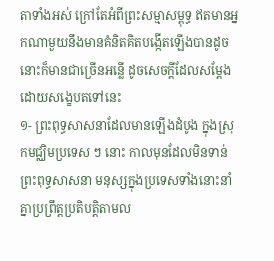តាទាំងអស់ ក្រៅតែអំពីព្រះសម្មាសម្ពុទ្ធ ឥតមានអ្នកណាមួយនឹងមានគំនិតគិតបង្កើតឡើងបានដូចនោះក៏មានជាច្រើនអន្លើ ដូចសេចក្ដីដែលសម្ដែងដោយសង្ខេបតទៅនេះ
១- ព្រះពុទ្ធសាសនាដែលមានឡើងដំបូង ក្នុងស្រុកមជ្ឈិមប្រទេស ៗ នោះ កាលមុនដែលមិនទាន់ព្រះពុទ្ធសាសនា មនុស្សក្នុងប្រទេសទាំងនោះនាំគ្នាប្រព្រឹត្តប្រតិបត្តិតាមល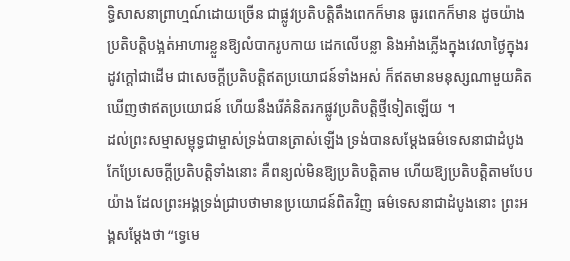ទ្ធិសាសនាព្រាហ្មណ៍ដោយច្រើន ជាផ្លូវប្រតិបត្តិតឹងពេកក៏មាន ធូរពេកក៏មាន ដូចយ៉ាងប្រតិបត្តិបង្អត់អាហារខ្លួនឱ្យលំបាករូបកាយ ដេកលើបន្លា និងអាំងភ្លើងក្នុងវេលាថ្ងៃក្នុងរដូវក្ដៅជាដើម ជាសេចក្ដីប្រតិបត្តិឥតប្រយោជន៍ទាំងអស់ ក៏ឥតមានមនុស្សណាមួយគិតឃើញថាឥតប្រយោជន៍ ហើយនឹងរើគំនិតរកផ្លូវប្រតិបត្តិថ្មីទៀតឡើយ ។
ដល់ព្រះសម្មាសម្ពុទ្ធជាម្ចាស់ទ្រង់បានត្រាស់ឡើង ទ្រង់បានសម្ដែងធម៌ទេសនាជាដំបូង កែប្រែសេចក្ដីប្រតិបត្តិទាំងនោះ គឺពន្យល់មិនឱ្យប្រតិបត្តិតាម ហើយឱ្យប្រតិបត្តិតាមបែបយ៉ាង ដែលព្រះអង្គទ្រង់ជ្រាបថាមានប្រយោជន៍ពិតវិញ ធម៌ទេសនាជាដំបូងនោះ ព្រះអង្គសម្ដែងថា “ទ្វេមេ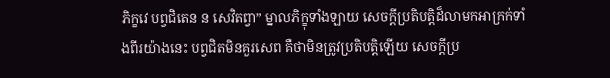ភិក្ខវេ បព្វជិតេន ន សេវិតព្វា” ម្នាលភិក្ខុទាំងឡាយ សេចក្ដីប្រតិបត្តិដ៏លាមកអាក្រក់ទាំងពីរយ៉ាងនេះ បព្វជិតមិនគួរសេព គឺថាមិនត្រូវប្រតិបត្តិឡើយ សេចក្ដីប្រ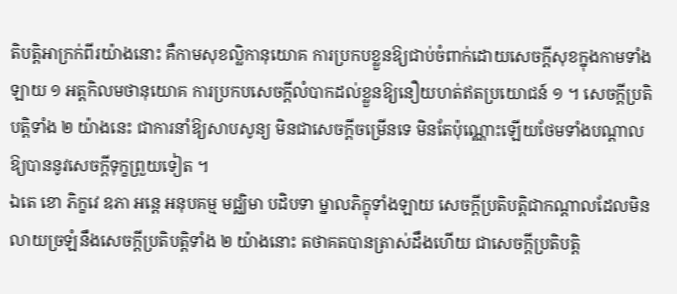តិបត្តិអាក្រក់ពីរយ៉ាងនោះ គឺកាមសុខល្លិកានុយោគ ការប្រកបខ្លួនឱ្យជាប់ចំពាក់ដោយសេចក្ដីសុខក្នុងកាមទាំងឡាយ ១ អត្តកិលមថានុយោគ ការប្រកបសេចក្ដីលំបាកដល់ខ្លួនឱ្យនឿយហត់ឥតប្រយោជន៍ ១ ។ សេចក្ដីប្រតិបត្តិទាំង ២ យ៉ាងនេះ ជាការនាំឱ្យសាបសូន្យ មិនជាសេចក្ដីចម្រើនទេ មិនតែប៉ុណ្ណោះឡើយថែមទាំងបណ្ដាលឱ្យបាននូវសេចក្ដីទុក្ខព្រួយទៀត ។
ឯតេ ខោ ភិក្ខវេ ឧភា អន្តេ អនុបគម្ម មជ្ឈិមា បដិបទា ម្នាលភិក្ខុទាំងឡាយ សេចក្ដីប្រតិបត្តិជាកណ្ដាលដែលមិនលាយច្រឡំនឹងសេចក្ដីប្រតិបត្តិទាំង ២ យ៉ាងនោះ តថាគតបានត្រាស់ដឹងហើយ ជាសេចក្ដីប្រតិបត្តិ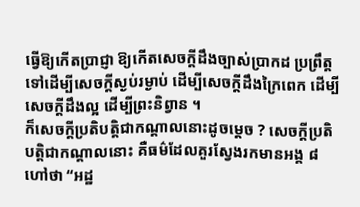ធ្វើឱ្យកើតប្រាជ្ញា ឱ្យកើតសេចក្ដីដឹងច្បាស់ប្រាកដ ប្រព្រឹត្តទៅដើម្បីសេចក្ដីស្ងប់រម្ងាប់ ដើម្បីសេចក្ដីដឹងក្រៃពេក ដើម្បីសេចក្ដីដឹងល្អ ដើម្បីព្រះនិព្វាន ។
ក៏សេចក្ដីប្រតិបត្តិជាកណ្ដាលនោះដូចម្ដេច ? សេចក្ដីប្រតិបត្តិជាកណ្ដាលនោះ គឺធម៌ដែលគួរស្វែងរកមានអង្គ ៨ ហៅថា “អដ្ឋ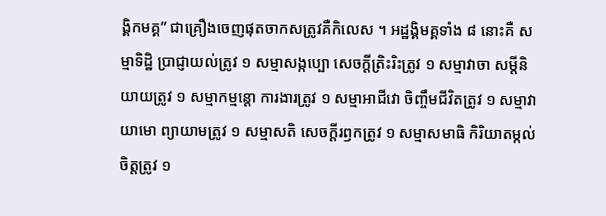ង្គិកមគ្គ” ជាគ្រឿងចេញផុតចាកសត្រូវគឺកិលេស ។ អដ្ឋង្គិមគ្គទាំង ៨ នោះគឺ សម្មាទិដ្ឋិ ប្រាជ្ញាយល់ត្រូវ ១ សម្មាសង្កប្បោ សេចក្ដីត្រិះរិះត្រូវ ១ សម្មាវាចា សម្ដីនិយាយត្រូវ ១ សម្មាកម្មន្តោ ការងារត្រូវ ១ សម្មាអាជីវោ ចិញ្ចឹមជីវិតត្រូវ ១ សម្មាវាយាមោ ព្យាយាមត្រូវ ១ សម្មាសតិ សេចក្ដីរឭកត្រូវ ១ សម្មាសមាធិ កិរិយាតម្កល់ចិត្តត្រូវ ១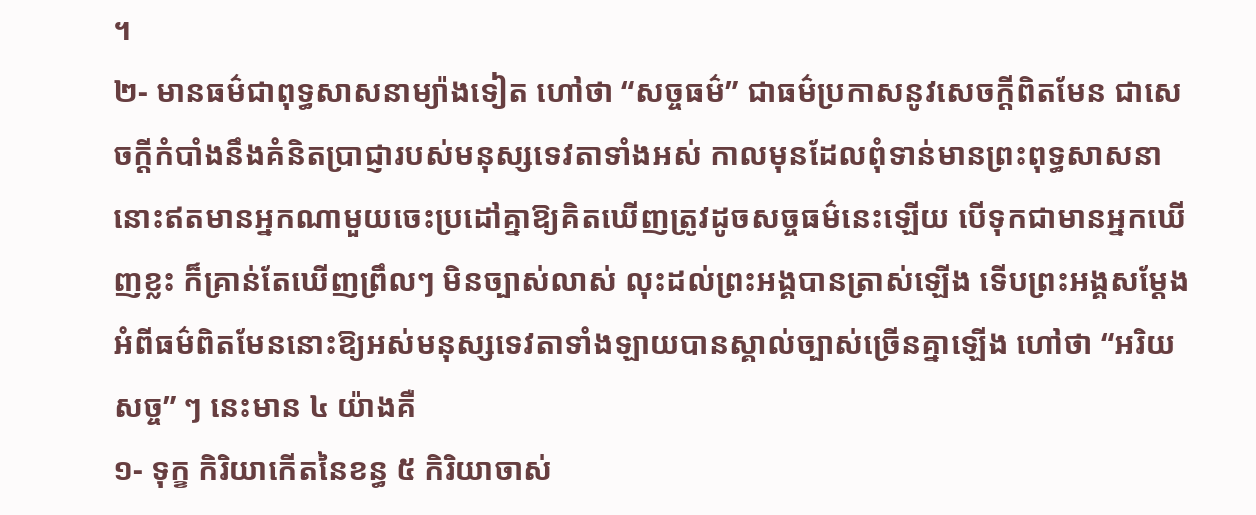។
២- មានធម៌ជាពុទ្ធសាសនាម្យ៉ាងទៀត ហៅថា “សច្ចធម៌” ជាធម៌ប្រកាសនូវសេចក្ដីពិតមែន ជាសេចក្ដីកំបាំងនឹងគំនិតប្រាជ្ញារបស់មនុស្សទេវតាទាំងអស់ កាលមុនដែលពុំទាន់មានព្រះពុទ្ធសាសនា នោះឥតមានអ្នកណាមួយចេះប្រដៅគ្នាឱ្យគិតឃើញត្រូវដូចសច្ចធម៌នេះឡើយ បើទុកជាមានអ្នកឃើញខ្លះ ក៏គ្រាន់តែឃើញព្រឹលៗ មិនច្បាស់លាស់ លុះដល់ព្រះអង្គបានត្រាស់ឡើង ទើបព្រះអង្គសម្ដែងអំពីធម៌ពិតមែននោះឱ្យអស់មនុស្សទេវតាទាំងឡាយបានស្គាល់ច្បាស់ច្រើនគ្នាឡើង ហៅថា “អរិយសច្ច” ៗ នេះមាន ៤ យ៉ាងគឺ
១- ទុក្ខ កិរិយាកើតនៃខន្ធ ៥ កិរិយាចាស់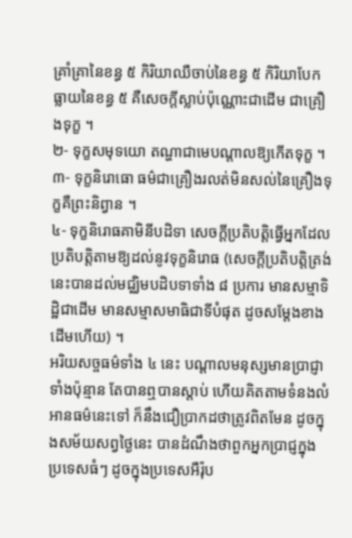គ្រាំគ្រានៃខន្ធ ៥ កិរិយាឈឺចាប់នៃខន្ធ ៥ កិរិយាបែកធ្លាយនៃខន្ធ ៥ គឺសេចក្ដីស្លាប់ប៉ុណ្ណោះជាដើម ជាគ្រឿងទុក្ខ ។
២- ទុក្ខសមុទយោ តណ្ហាជាមេបណ្ដាលឱ្យកើតទុក្ខ ។
៣- ទុក្ខនិរោធោ ធម៌ជាគ្រឿងរលត់មិនសល់នៃគ្រឿងទុក្ខគឺព្រះនិព្វាន ។
៤- ទុក្ខនិរោធគាមិនីបដិទា សេចក្ដីប្រតិបត្តិធ្វើអ្នកដែលប្រតិបត្តិតាមឱ្យដល់នូវទុក្ខនិរោធ (សេចក្ដីប្រតិបត្តិត្រង់នេះបានដល់មជ្ឈិមបដិបទាទាំង ៨ ប្រការ មានសម្មាទិដ្ឋិជាដើម មានសម្មាសមាធិជាទីបំផុត ដូចសម្ដែងខាងដើមហើយ) ។
អរិយសច្ចធម៌ទាំង ៤ នេះ បណ្ដាលមនុស្សមានប្រាជ្ញាទាំងប៉ុន្មាន តែបានឮបានស្ដាប់ ហើយគិតតាមទំនងលំអានធម៌នេះទៅ ក៏នឹងជឿប្រាកដថាត្រូវពិតមែន ដូចក្នុងសម័យសព្វថ្ងៃនេះ បានដំណឹងថាពួកអ្នកប្រាជ្ញក្នុងប្រទេសធំៗ ដូចក្នុងប្រទេសអឺរ៉ុប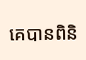គេបានពិនិ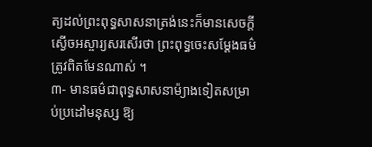ត្យដល់ព្រះពុទ្ធសាសនាត្រង់នេះក៏មានសេចក្ដីស្ងើចអស្ចារ្យសរសើរថា ព្រះពុទ្ធចេះសម្ដែងធម៌ត្រូវពិតមែនណាស់ ។
៣- មានធម៌ជាពុទ្ធសាសនាម៉្យាងទៀតសម្រាប់ប្រដៅមនុស្ស ឱ្យ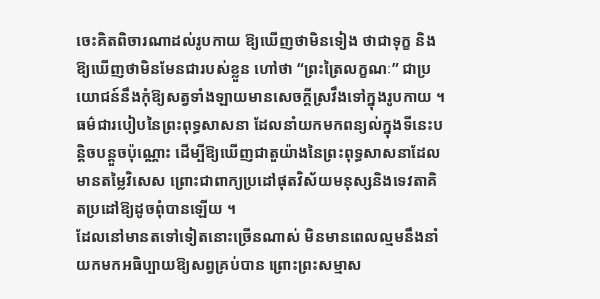ចេះគិតពិចារណាដល់រូបកាយ ឱ្យឃើញថាមិនទៀង ថាជាទុក្ខ និងឱ្យឃើញថាមិនមែនជារបស់ខ្លួន ហៅថា “ព្រះត្រៃលក្ខណៈ” ជាប្រយោជន៍នឹងកុំឱ្យសត្វទាំងឡាយមានសេចក្ដីស្រវឹងទៅក្នុងរូបកាយ ។
ធម៌ជារបៀបនៃព្រះពុទ្ធសាសនា ដែលនាំយកមកពន្យល់ក្នុងទីនេះបន្តិចបន្តួចប៉ុណ្ណោះ ដើម្បីឱ្យឃើញជាតួយ៉ាងនៃព្រះពុទ្ធសាសនាដែលមានតម្លៃវិសេស ព្រោះជាពាក្យប្រដៅផុតវិស័យមនុស្សនិងទេវតាគិតប្រដៅឱ្យដូចពុំបានឡើយ ។
ដែលនៅមានតទៅទៀតនោះច្រើនណាស់ មិនមានពេលល្មមនឹងនាំយកមកអធិប្បាយឱ្យសព្វគ្រប់បាន ព្រោះព្រះសម្មាស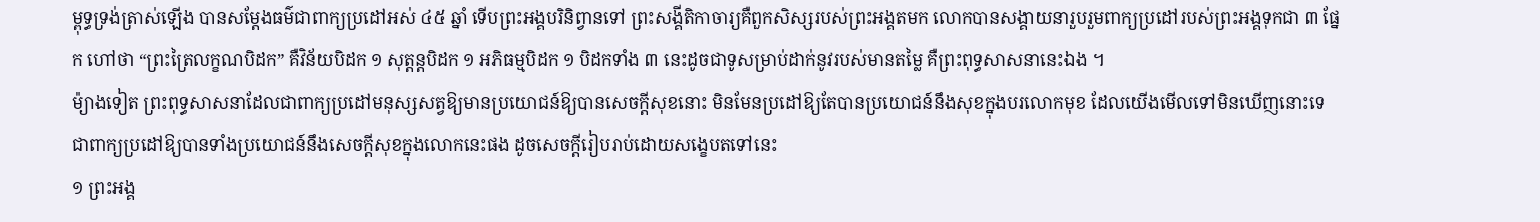ម្ពុទ្ធទ្រង់ត្រាស់ឡើង បានសម្ដែងធម៌ជាពាក្យប្រដៅអស់ ៤៥ ឆ្នាំ ទើបព្រះអង្គបរិនិព្វានទៅ ព្រះសង្គីតិកាចារ្យគឺពួកសិស្សរបស់ព្រះអង្គតមក លោកបានសង្គាយនារួបរួមពាក្យប្រដៅរបស់ព្រះអង្គទុកជា ៣ ផ្នែក ហៅថា “ព្រះត្រៃលក្ខណបិដក” គឺវិន័យបិដក ១ សុត្តន្តបិដក ១ អភិធម្មបិដក ១ បិដកទាំង ៣ នេះដូចជាទូសម្រាប់ដាក់នូវរបស់មានតម្លៃ គឺព្រះពុទ្ធសាសនានេះឯង ។
ម៉្យាងទៀត ព្រះពុទ្ធសាសនាដែលជាពាក្យប្រដៅមនុស្សសត្វឱ្យមានប្រយោជន៍ឱ្យបានសេចក្ដីសុខនោះ មិនមែនប្រដៅឱ្យតែបានប្រយោជន៍នឹងសុខក្នុងបរលោកមុខ ដែលយើងមើលទៅមិនឃើញនោះទេ ជាពាក្យប្រដៅឱ្យបានទាំងប្រយោជន៍នឹងសេចក្ដីសុខក្នុងលោកនេះផង ដូចសេចក្ដីរៀបរាប់ដោយសង្ខេបតទៅនេះ
១ ព្រះអង្គ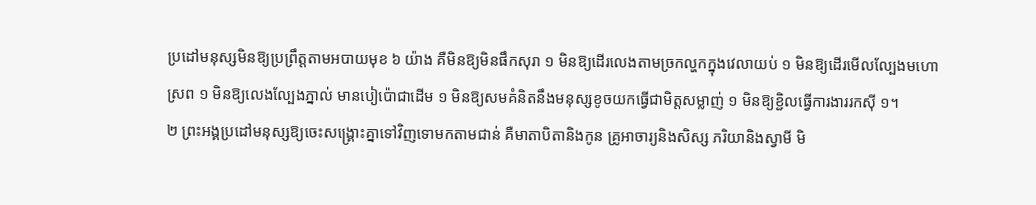ប្រដៅមនុស្សមិនឱ្យប្រព្រឹត្តតាមអបាយមុខ ៦ យ៉ាង គឺមិនឱ្យមិនផឹកសុរា ១ មិនឱ្យដើរលេងតាមច្រកល្ហកក្នុងវេលាយប់ ១ មិនឱ្យដើរមើលល្បែងមហោស្រព ១ មិនឱ្យលេងល្បែងភ្នាល់ មានបៀប៉ោជាដើម ១ មិនឱ្យសមគំនិតនឹងមនុស្សខូចយកធ្វើជាមិត្តសម្លាញ់ ១ មិនឱ្យខ្ជិលធ្វើការងាររកស៊ី ១។
២ ព្រះអង្គប្រដៅមនុស្សឱ្យចេះសង្គ្រោះគ្នាទៅវិញទោមកតាមជាន់ គឺមាតាបិតានិងកូន គ្រូអាចារ្យនិងសិស្ស ភរិយានិងស្វាមី មិ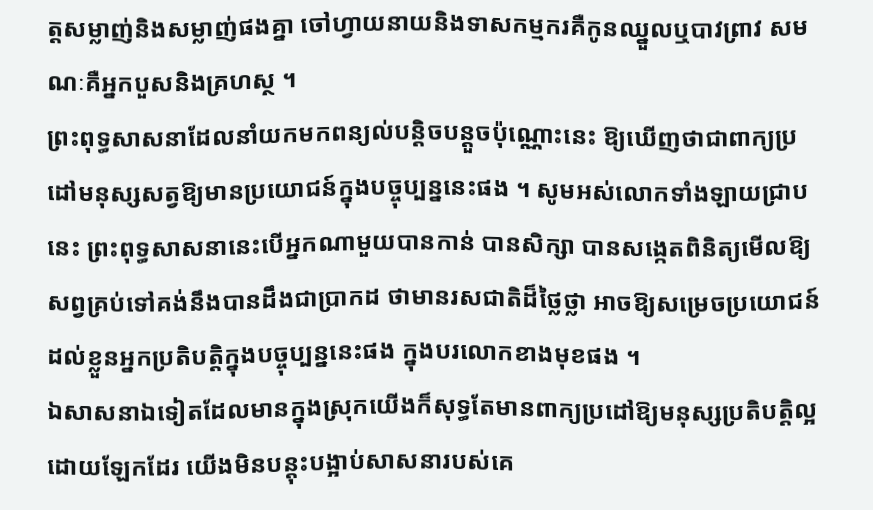ត្តសម្លាញ់និងសម្លាញ់ផងគ្នា ចៅហ្វាយនាយនិងទាសកម្មករគឺកូនឈ្នួលឬបាវព្រាវ សមណៈគឺអ្នកបួសនិងគ្រហស្ថ ។
ព្រះពុទ្ធសាសនាដែលនាំយកមកពន្យល់បន្តិចបន្តួចប៉ុណ្ណោះនេះ ឱ្យឃើញថាជាពាក្យប្រដៅមនុស្សសត្វឱ្យមានប្រយោជន៍ក្នុងបច្ចុប្បន្ននេះផង ។ សូមអស់លោកទាំងឡាយជ្រាបនេះ ព្រះពុទ្ធសាសនានេះបើអ្នកណាមួយបានកាន់ បានសិក្សា បានសង្កេតពិនិត្យមើលឱ្យសព្វគ្រប់ទៅគង់នឹងបានដឹងជាប្រាកដ ថាមានរសជាតិដ៏ថ្លៃថ្លា អាចឱ្យសម្រេចប្រយោជន៍ដល់ខ្លួនអ្នកប្រតិបត្តិក្នុងបច្ចុប្បន្ននេះផង ក្នុងបរលោកខាងមុខផង ។
ឯសាសនាឯទៀតដែលមានក្នុងស្រុកយើងក៏សុទ្ធតែមានពាក្យប្រដៅឱ្យមនុស្សប្រតិបត្តិល្អដោយឡែកដែរ យើងមិនបន្តុះបង្អាប់សាសនារបស់គេ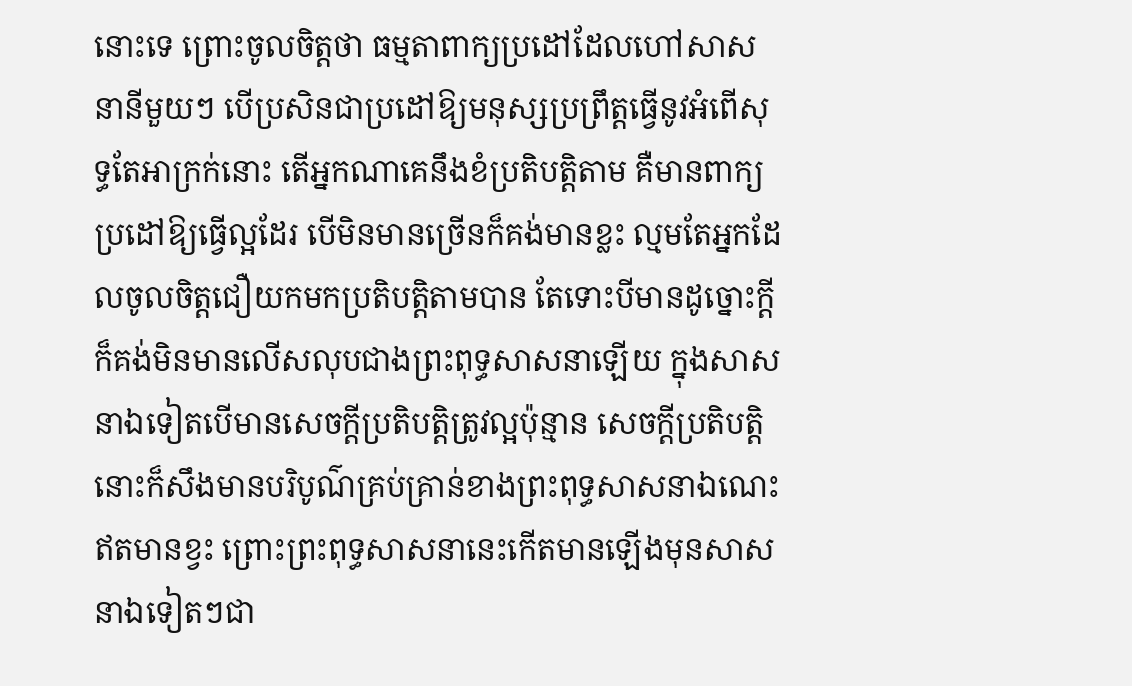នោះទេ ព្រោះចូលចិត្តថា ធម្មតាពាក្យប្រដៅដែលហៅសាសនានីមួយៗ បើប្រសិនជាប្រដៅឱ្យមនុស្សប្រព្រឹត្តធ្វើនូវអំពើសុទ្ធតែអាក្រក់នោះ តើអ្នកណាគេនឹងខំប្រតិបត្តិតាម គឺមានពាក្យប្រដៅឱ្យធ្វើល្អដែរ បើមិនមានច្រើនក៏គង់មានខ្លះ ល្មមតែអ្នកដែលចូលចិត្តជឿយកមកប្រតិបត្តិតាមបាន តែទោះបីមានដូច្នោះក្ដីក៏គង់មិនមានលើសលុបជាងព្រះពុទ្ធសាសនាឡើយ ក្នុងសាសនាឯទៀតបើមានសេចក្ដីប្រតិបត្តិត្រូវល្អប៉ុន្មាន សេចក្ដីប្រតិបត្តិនោះក៏សឹងមានបរិបូណ៌គ្រប់គ្រាន់ខាងព្រះពុទ្ធសាសនាឯណេះឥតមានខ្វះ ព្រោះព្រះពុទ្ធសាសនានេះកើតមានឡើងមុនសាសនាឯទៀតៗជា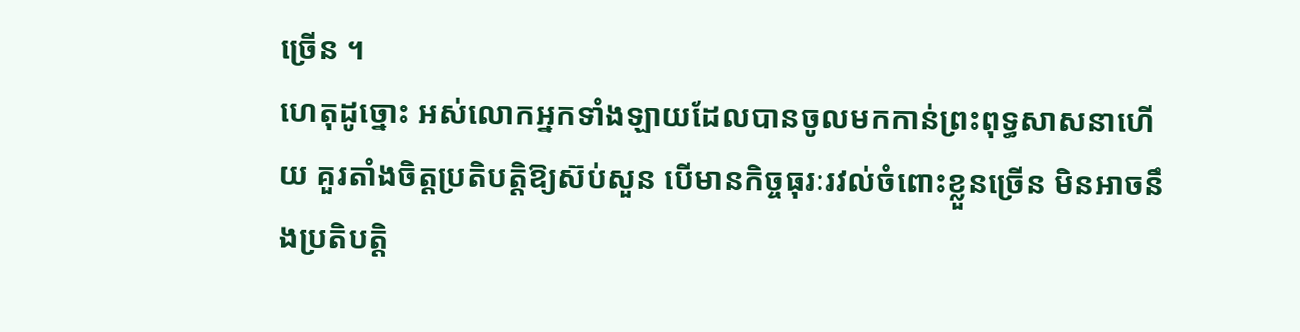ច្រើន ។
ហេតុដូច្នោះ អស់លោកអ្នកទាំងឡាយដែលបានចូលមកកាន់ព្រះពុទ្ធសាសនាហើយ គួរតាំងចិត្តប្រតិបត្តិឱ្យស៊ប់សួន បើមានកិច្ចធុរៈរវល់ចំពោះខ្លួនច្រើន មិនអាចនឹងប្រតិបត្តិ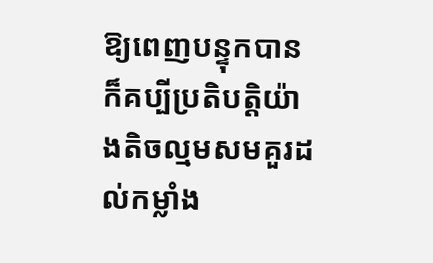ឱ្យពេញបន្ទុកបាន ក៏គប្បីប្រតិបត្តិយ៉ាងតិចល្មមសមគួរដល់កម្លាំង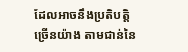ដែលអាចនឹងប្រតិបត្តិច្រើនយ៉ាង តាមជាន់នៃ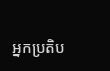អ្នកប្រតិប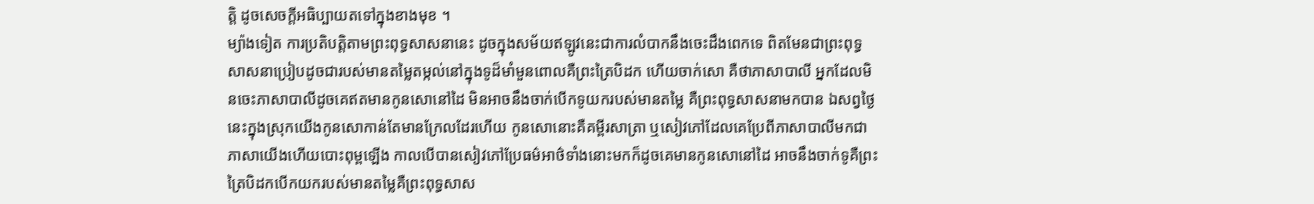ត្តិ ដូចសេចក្ដីអធិប្បាយតទៅក្នុងខាងមុខ ។
ម្យ៉ាងទៀត ការប្រតិបត្តិតាមព្រះពុទ្ធសាសនានេះ ដូចក្នុងសម័យឥឡូវនេះជាការលំបាកនឹងចេះដឹងពេកទេ ពិតមែនជាព្រះពុទ្ធសាសនាប្រៀបដូចជារបស់មានតម្លៃតម្កល់នៅក្នុងទូដ៏មាំមួនពោលគឺព្រះត្រៃបិដក ហើយចាក់សោ គឺថាភាសាបាលី អ្នកដែលមិនចេះភាសាបាលីដូចគេឥតមានកូនសោនៅដៃ មិនអាចនឹងចាក់បើកទូយករបស់មានតម្លៃ គឺព្រះពុទ្ធសាសនាមកបាន ឯសព្វថ្ងៃនេះក្នុងស្រុកយើងកូនសោកាន់តែមានក្រែលដែរហើយ កូនសោនោះគឺគម្ពីរសាត្រា ឬសៀវភៅដែលគេប្រែពីភាសាបាលីមកជាភាសាយើងហើយបោះពុម្ពឡើង កាលបើបានសៀវភៅប្រែធម៌អាថ៌ទាំងនោះមកក៏ដូចគេមានកូនសោនៅដៃ អាចនឹងចាក់ទូគឺព្រះត្រៃបិដកបើកយករបស់មានតម្លៃគឺព្រះពុទ្ធសាស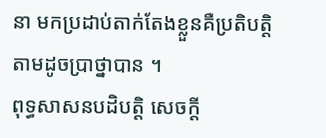នា មកប្រដាប់តាក់តែងខ្លួនគឺប្រតិបត្តិតាមដូចប្រាថ្នាបាន ។
ពុទ្ធសាសនបដិបត្តិ សេចក្ដី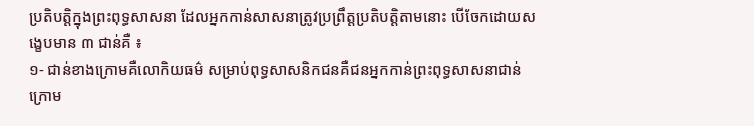ប្រតិបត្តិក្នុងព្រះពុទ្ធសាសនា ដែលអ្នកកាន់សាសនាត្រូវប្រព្រឹត្តប្រតិបត្តិតាមនោះ បើចែកដោយសង្ខេបមាន ៣ ជាន់គឺ ៖
១- ជាន់ខាងក្រោមគឺលោកិយធម៌ សម្រាប់ពុទ្ធសាសនិកជនគឺជនអ្នកកាន់ព្រះពុទ្ធសាសនាជាន់ក្រោម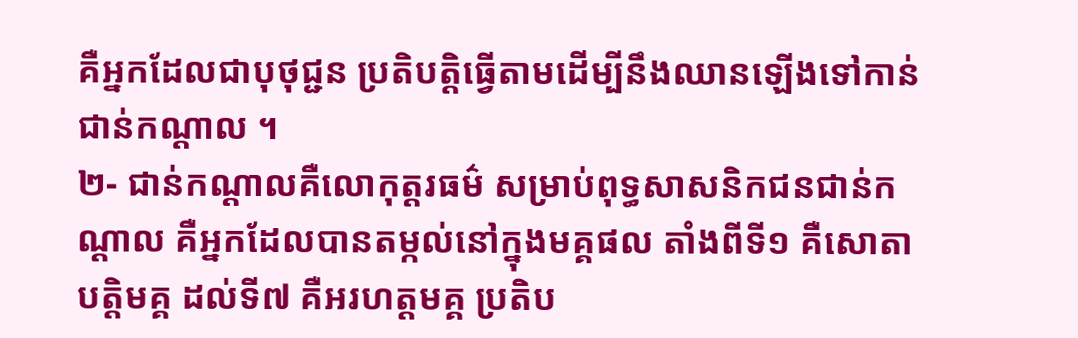គឺអ្នកដែលជាបុថុជ្ជន ប្រតិបត្តិធ្វើតាមដើម្បីនឹងឈានឡើងទៅកាន់ជាន់កណ្ដាល ។
២- ជាន់កណ្ដាលគឺលោកុត្តរធម៌ សម្រាប់ពុទ្ធសាសនិកជនជាន់កណ្ដាល គឺអ្នកដែលបានតម្កល់នៅក្នុងមគ្គផល តាំងពីទី១ គឺសោតាបត្តិមគ្គ ដល់ទី៧ គឺអរហត្តមគ្គ ប្រតិប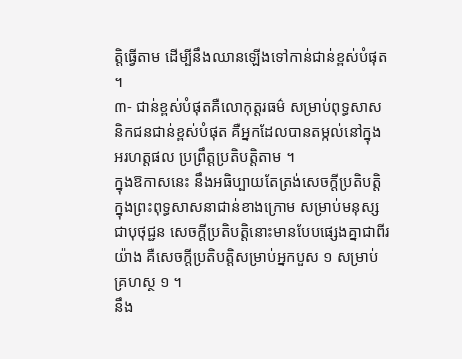ត្តិធ្វើតាម ដើម្បីនឹងឈានឡើងទៅកាន់ជាន់ខ្ពស់បំផុត ។
៣- ជាន់ខ្ពស់បំផុតគឺលោកុត្តរធម៌ សម្រាប់ពុទ្ធសាសនិកជនជាន់ខ្ពស់បំផុត គឺអ្នកដែលបានតម្កល់នៅក្នុងអរហត្តផល ប្រព្រឹត្តប្រតិបត្តិតាម ។
ក្នុងឱកាសនេះ នឹងអធិប្បាយតែត្រង់សេចក្ដីប្រតិបត្តិក្នុងព្រះពុទ្ធសាសនាជាន់ខាងក្រោម សម្រាប់មនុស្សជាបុថុជ្ជន សេចក្ដីប្រតិបត្តិនោះមានបែបផ្សេងគ្នាជាពីរយ៉ាង គឺសេចក្ដីប្រតិបត្តិសម្រាប់អ្នកបួស ១ សម្រាប់គ្រហស្ថ ១ ។
នឹង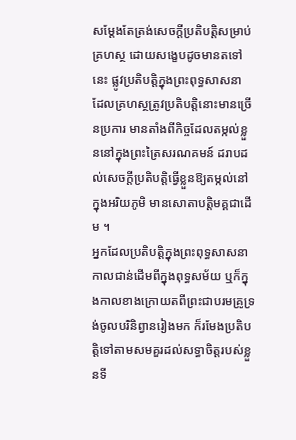សម្ដែងតែត្រង់សេចក្ដីប្រតិបត្តិសម្រាប់គ្រហស្ថ ដោយសង្ខេបដូចមានតទៅនេះ ផ្លូវប្រតិបត្តិក្នុងព្រះពុទ្ធសាសនា ដែលគ្រហស្ថត្រូវប្រតិបត្តិនោះមានច្រើនប្រការ មានតាំងពីកិច្ចដែលតម្កល់ខ្លួននៅក្នុងព្រះត្រៃសរណគមន៍ ដរាបដល់សេចក្ដីប្រតិបត្តិធ្វើខ្លួនឱ្យតម្កល់នៅក្នុងអរិយភូមិ មានសោតាបត្តិមគ្គជាដើម ។
អ្នកដែលប្រតិបត្តិក្នុងព្រះពុទ្ធសាសនា កាលជាន់ដើមពីក្នុងពុទ្ធសម័យ ឬក៏ក្នុងកាលខាងក្រោយតពីព្រះជាបរមគ្រូទ្រង់ចូលបរិនិព្វានរៀងមក ក៏រមែងប្រតិបត្តិទៅតាមសមគួរដល់សទ្ធាចិត្តរបស់ខ្លួនទី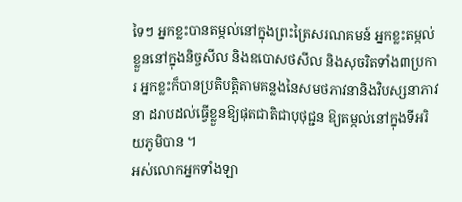ទៃៗ អ្នកខ្លះបានតម្កល់នៅក្នុងព្រះត្រៃសរណគមន៍ អ្នកខ្លះតម្កល់ខ្លួននៅក្នុងនិច្ចសីល និងឧបោសថសីល និងសុចរិតទាំង៣ប្រការ អ្នកខ្លះក៏បានប្រតិបត្តិតាមគន្លងនៃសមថភាវនានិងវិបស្សនាភាវនា ដរាបដល់ធ្វើខ្លួនឱ្យផុតជាតិជាបុថុជ្ជន ឱ្យតម្កល់នៅក្នុងទីអរិយភូមិបាន ។
អស់លោកអ្នកទាំងឡា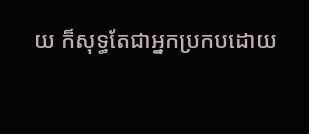យ ក៏សុទ្ធតែជាអ្នកប្រកបដោយ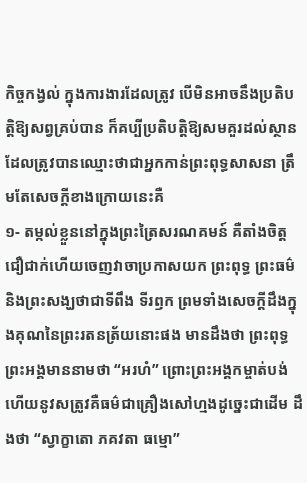កិច្ចកង្វល់ ក្នុងការងារដែលត្រូវ បើមិនអាចនឹងប្រតិបត្តិឱ្យសព្វគ្រប់បាន ក៏គប្បីប្រតិបត្តិឱ្យសមគួរដល់ស្ថានដែលត្រូវបានឈ្មោះថាជាអ្នកកាន់ព្រះពុទ្ធសាសនា ត្រឹមតែសេចក្ដីខាងក្រោយនេះគឺ
១- តម្កល់ខ្លួននៅក្នុងព្រះត្រៃសរណគមន៍ គឺតាំងចិត្តជឿជាក់ហើយចេញវាចាប្រកាសយក ព្រះពុទ្ធ ព្រះធម៌ និងព្រះសង្ឃថាជាទីពឹង ទីរឭក ព្រមទាំងសេចក្ដីដឹងក្នុងគុណនៃព្រះរតនត្រ័យនោះផង មានដឹងថា ព្រះពុទ្ធព្រះអង្គមាននាមថា “អរហំ” ព្រោះព្រះអង្គកម្ចាត់បង់ហើយនូវសត្រូវគឺធម៌ជាគ្រឿងសៅហ្មងដូច្នេះជាដើម ដឹងថា “ស្វាក្ខាតោ ភគវតា ធម្មោ”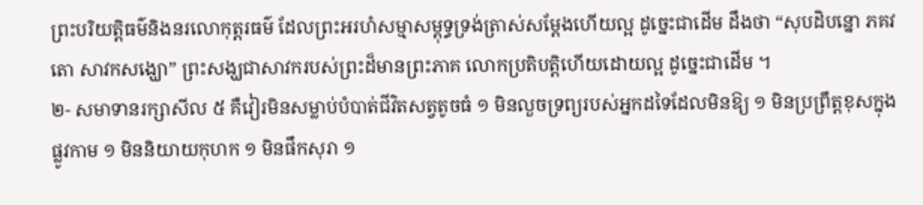ព្រះបរិយត្តិធម៌និងនរលោកុត្តរធម៌ ដែលព្រះអរហំសម្មាសម្ពុទ្ធទ្រង់ត្រាស់សម្ដែងហើយល្អ ដូច្នេះជាដើម ដឹងថា “សុបដិបន្នោ ភគវតោ សាវកសង្ឃោ” ព្រះសង្ឃជាសាវករបស់ព្រះដ៏មានព្រះភាគ លោកប្រតិបត្តិហើយដោយល្អ ដូច្នេះជាដើម ។
២- សមាទានរក្សាសីល ៥ គឺវៀរមិនសម្លាប់បំបាត់ជីវិតសត្វតូចធំ ១ មិនលួចទ្រព្យរបស់អ្នកដទៃដែលមិនឱ្យ ១ មិនប្រព្រឹត្តខុសក្នុងផ្លូវកាម ១ មិននិយាយកុហក ១ មិនផឹកសុរា ១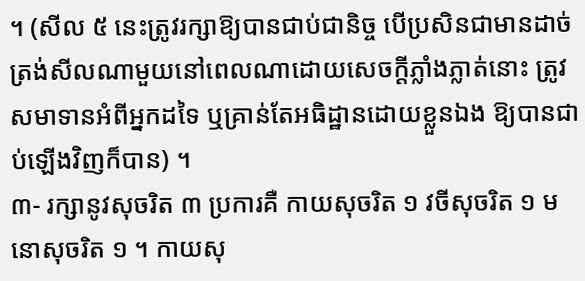។ (សីល ៥ នេះត្រូវរក្សាឱ្យបានជាប់ជានិច្ច បើប្រសិនជាមានដាច់ត្រង់សីលណាមួយនៅពេលណាដោយសេចក្ដីភ្លាំងភ្លាត់នោះ ត្រូវសមាទានអំពីអ្នកដទៃ ឬគ្រាន់តែអធិដ្ឋានដោយខ្លួនឯង ឱ្យបានជាប់ឡើងវិញក៏បាន) ។
៣- រក្សានូវសុចរិត ៣ ប្រការគឺ កាយសុចរិត ១ វចីសុចរិត ១ មនោសុចរិត ១ ។ កាយសុ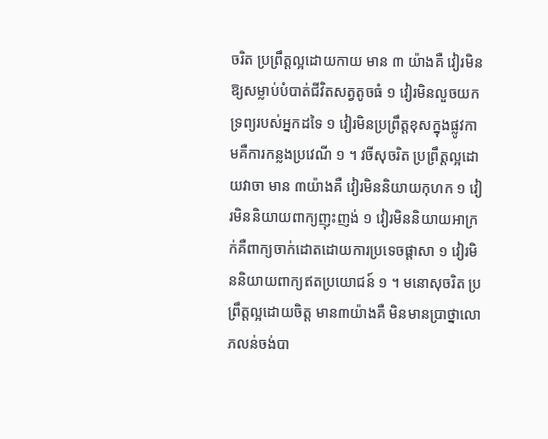ចរិត ប្រព្រឹត្តល្អដោយកាយ មាន ៣ យ៉ាងគឺ វៀរមិនឱ្យសម្លាប់បំបាត់ជីវិតសត្វតូចធំ ១ វៀរមិនលួចយកទ្រព្យរបស់អ្នកដទៃ ១ វៀរមិនប្រព្រឹត្តខុសក្នុងផ្លូវកាមគឺការកន្លងប្រវេណី ១ ។ វចីសុចរិត ប្រព្រឹត្តល្អដោយវាចា មាន ៣យ៉ាងគឺ វៀរមិននិយាយកុហក ១ វៀរមិននិយាយពាក្យញុះញង់ ១ វៀរមិននិយាយអាក្រក់គឺពាក្យចាក់ដោតដោយការប្រទេចផ្ដាសា ១ វៀរមិននិយាយពាក្យឥតប្រយោជន៍ ១ ។ មនោសុចរិត ប្រព្រឹត្តល្អដោយចិត្ត មាន៣យ៉ាងគឺ មិនមានប្រាថ្នាលោភលន់ចង់បា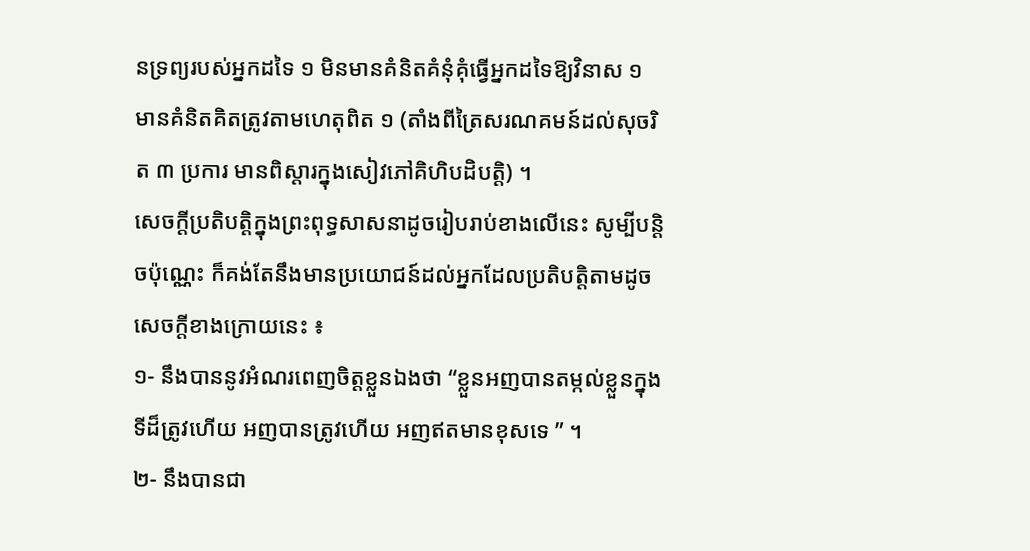នទ្រព្យរបស់អ្នកដទៃ ១ មិនមានគំនិតគំនុំគុំធ្វើអ្នកដទៃឱ្យវិនាស ១ មានគំនិតគិតត្រូវតាមហេតុពិត ១ (តាំងពីត្រៃសរណគមន៍ដល់សុចរិត ៣ ប្រការ មានពិស្ដារក្នុងសៀវភៅគិហិបដិបត្តិ) ។
សេចក្ដីប្រតិបត្តិក្នុងព្រះពុទ្ធសាសនាដូចរៀបរាប់ខាងលើនេះ សូម្បីបន្តិចប៉ុណ្ណេះ ក៏គង់តែនឹងមានប្រយោជន៍ដល់អ្នកដែលប្រតិបត្តិតាមដូចសេចក្ដីខាងក្រោយនេះ ៖
១- នឹងបាននូវអំណរពេញចិត្តខ្លួនឯងថា “ខ្លួនអញបានតម្កល់ខ្លួនក្នុងទីដ៏ត្រូវហើយ អញបានត្រូវហើយ អញឥតមានខុសទេ ” ។
២- នឹងបានជា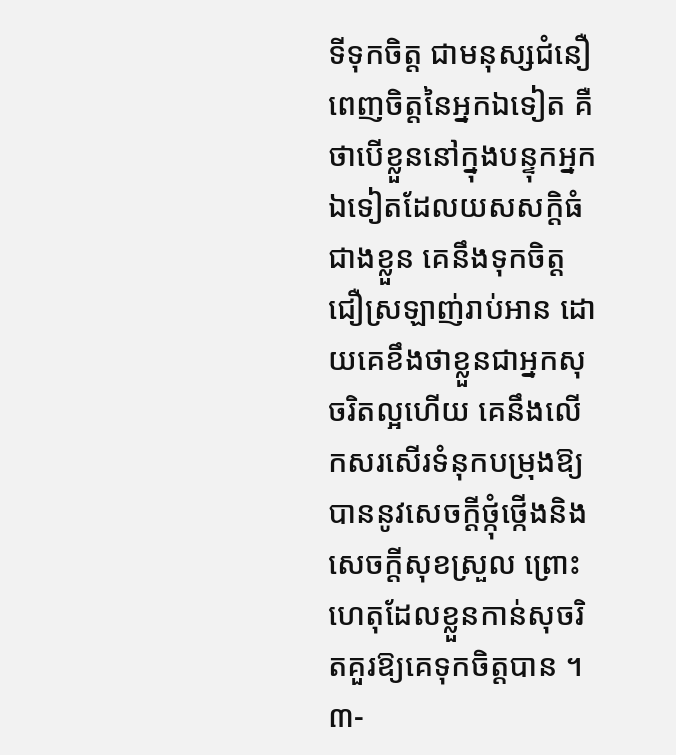ទីទុកចិត្ត ជាមនុស្សជំនឿពេញចិត្តនៃអ្នកឯទៀត គឺថាបើខ្លួននៅក្នុងបន្ទុកអ្នកឯទៀតដែលយសសក្ដិធំជាងខ្លួន គេនឹងទុកចិត្តជឿស្រឡាញ់រាប់អាន ដោយគេខឹងថាខ្លួនជាអ្នកសុចរិតល្អហើយ គេនឹងលើកសរសើរទំនុកបម្រុងឱ្យបាននូវសេចក្ដីថ្កុំថ្កើងនិងសេចក្ដីសុខស្រួល ព្រោះហេតុដែលខ្លួនកាន់សុចរិតគួរឱ្យគេទុកចិត្តបាន ។
៣-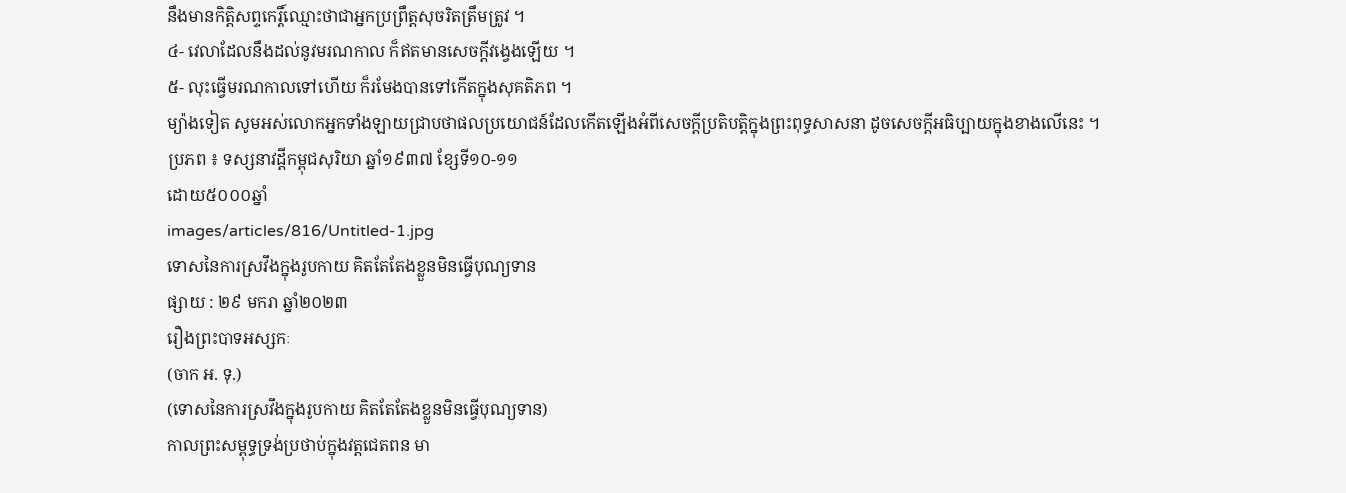នឹងមានកិត្តិសព្ទកេរ្តិ៍ឈ្មោះថាជាអ្នកប្រព្រឹត្តសុចរិតត្រឹមត្រូវ ។
៤- វេលាដែលនឹងដល់នូវមរណកាល ក៏ឥតមានសេចក្ដីវង្វេងឡើយ ។
៥- លុះធ្វើមរណកាលទៅហើយ ក៏រមែងបានទៅកើតក្នុងសុគតិភព ។
ម្យ៉ាងទៀត សូមអស់លោកអ្នកទាំងឡាយជ្រាបថាផលប្រយោជន៍ដែលកើតឡើងអំពីសេចក្ដីប្រតិបត្តិក្នុងព្រះពុទ្ធសាសនា ដូចសេចក្ដីអធិប្បាយក្នុងខាងលើនេះ ។
ប្រភព ៖ ទស្សនាវដ្ដីកម្ពុជសុរិយា ឆ្នាំ១៩៣៧ ខ្សែទី១០-១១
ដោយ៥០០០ឆ្នាំ
images/articles/816/Untitled-1.jpg
ទោសនៃការស្រវឹងក្នុងរូបកាយ គិតតែតែងខ្លួនមិនធ្វើបុណ្យទាន
ផ្សាយ : ២៩ មករា ឆ្នាំ២០២៣
រឿងព្រះបាទអស្សកៈ
(ចាក អ. ទុ.)
(ទោសនៃការស្រវឹងក្នុងរូបកាយ គិតតែតែងខ្លួនមិនធ្វើបុណ្យទាន)
កាលព្រះសម្ពុទ្ធទ្រង់ប្រថាប់ក្នុងវត្តជេតពន មា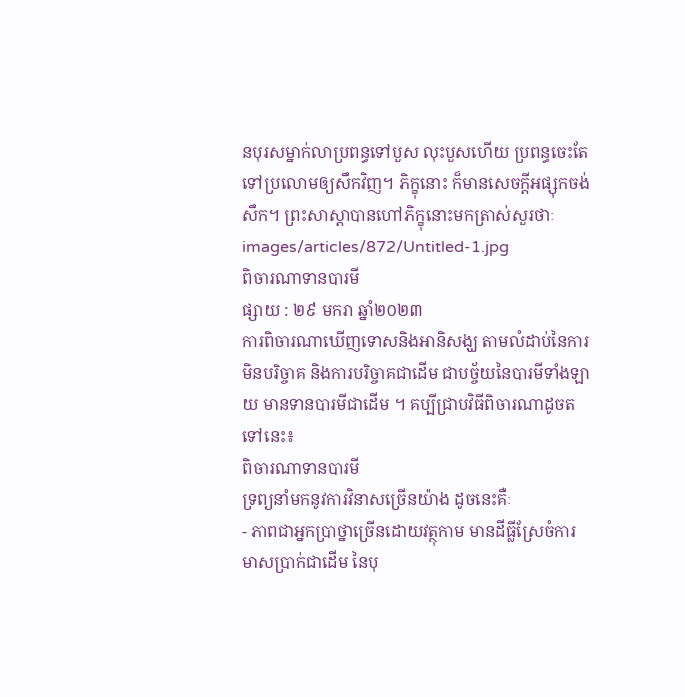នបុរសម្នាក់លាប្រពន្ធទៅបួស លុះបួសហើយ ប្រពន្ធចេះតែទៅប្រលោមឲ្យសឹកវិញ។ ភិក្ខុនោះ ក៏មានសេចក្ដីអផ្សុកចង់សឹក។ ព្រះសាស្ដាបានហៅភិក្ខុនោះមកត្រាស់សួរថាៈ
images/articles/872/Untitled-1.jpg
ពិចារណាទានបារមី
ផ្សាយ : ២៩ មករា ឆ្នាំ២០២៣
ការពិចារណាឃើញទោសនិងអានិសង្ឃ តាមលំដាប់នៃការមិនបរិច្ចាគ និងការបរិច្ចាគជាដើម ជាបច្ច័យនៃបារមីទាំងឡាយ មានទានបារមីជាដើម ។ គប្បីជ្រាបវិធីពិចារណាដូចតទៅនេះ៖
ពិចារណាទានបារមី
ទ្រព្យនាំមកនូវការវិនាសច្រើនយ៉ាង ដូចនេះគឺៈ
- ភាពជាអ្នកប្រាថ្នាច្រើនដោយវត្ថុកាម មានដីធ្លីស្រែចំការ មាសប្រាក់ជាដើម នៃបុ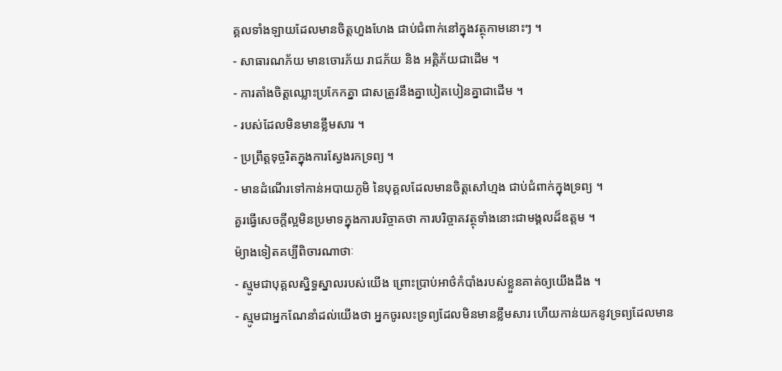គ្គលទាំងឡាយដែលមានចិត្តហួងហែង ជាប់ជំពាក់នៅក្នុងវត្ថុកាមនោះៗ ។
- សាធារណភ័យ មានចោរភ័យ រាជភ័យ និង អគ្គិភ័យជាដើម ។
- ការតាំងចិត្តឈ្លោះប្រកែកគ្នា ជាសត្រូវនឹងគ្នាបៀតបៀនគ្នាជាដើម ។
- របស់ដែលមិនមានខ្លឹមសារ ។
- ប្រព្រឹត្តទុច្ចរិតក្នុងការស្វែងរកទ្រព្យ ។
- មានដំណើរទៅកាន់អបាយភូមិ នៃបុគ្គលដែលមានចិត្តសៅហ្មង ជាប់ជំពាក់ក្នុងទ្រព្យ ។
គួរធ្វើសេចក្តីល្អមិនប្រមាទក្នុងការបរិច្ចាគថា ការបរិច្ចាគវត្ថុទាំងនោះជាមង្គលដ៏ឧត្តម ។
ម៉្យាងទៀតគប្បីពិចារណាថាៈ
- ស្មូមជាបុគ្គលស្និទ្ធស្នាលរបស់យើង ព្រោះប្រាប់អាថ៌កំបាំងរបស់ខ្លួនគាត់ឲ្យយើងដឹង ។
- ស្មូមជាអ្នកណែនាំដល់យើងថា អ្នកចូរលះទ្រព្យដែលមិនមានខ្លឹមសារ ហើយកាន់យកនូវទ្រព្យដែលមាន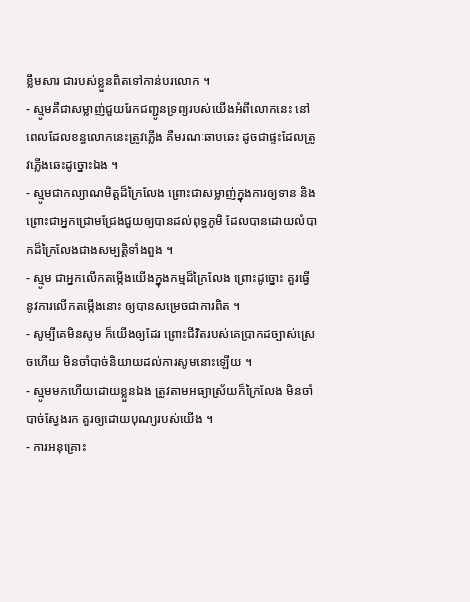ខ្លឹមសារ ជារបស់ខ្លួនពិតទៅកាន់បរលោក ។
- ស្មូមគឺជាសម្លាញ់ជួយរែកជញ្ជូនទ្រព្យរបស់យើងអំពីលោកនេះ នៅពេលដែលខន្ធលោកនេះត្រូវភ្លើង គឺមរណៈឆាបឆេះ ដូចជាផ្ទះដែលត្រូវភ្លើងឆេះដូច្នោះឯង ។
- ស្មូមជាកល្យាណមិត្តដ៏ក្រៃលែង ព្រោះជាសម្លាញ់ក្នុងការឲ្យទាន និងព្រោះជាអ្នកជ្រោមជ្រែងជួយឲ្យបានដល់ពុទ្ធភូមិ ដែលបានដោយលំបាកដ៏ក្រៃលែងជាងសម្បត្តិទាំងពួង ។
- ស្មូម ជាអ្នកលើកតម្កើងយើងក្នុងកម្មដ៏ក្រៃលែង ព្រោះដូច្នោះ គួរធ្វើនូវការលើកតម្កើងនោះ ឲ្យបានសម្រេចជាការពិត ។
- សូម្បីគេមិនសូម ក៏យើងឲ្យដែរ ព្រោះជីវិតរបស់គេប្រាកដច្បាស់ស្រេចហើយ មិនចាំបាច់និយាយដល់ការសូមនោះឡើយ ។
- ស្មូមមកហើយដោយខ្លួនឯង ត្រូវតាមអធ្យាស្រ័យក៏ក្រៃលែង មិនចាំបាច់ស្វែងរក គួរឲ្យដោយបុណ្យរបស់យើង ។
- ការអនុគ្រោះ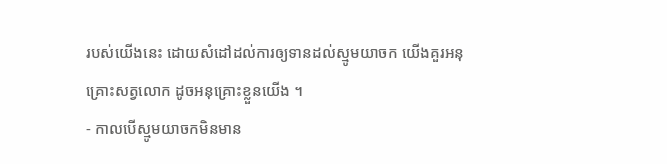របស់យើងនេះ ដោយសំដៅដល់ការឲ្យទានដល់ស្មូមយាចក យើងគួរអនុគ្រោះសត្វលោក ដូចអនុគ្រោះខ្លួនយើង ។
- កាលបើស្មូមយាចកមិនមាន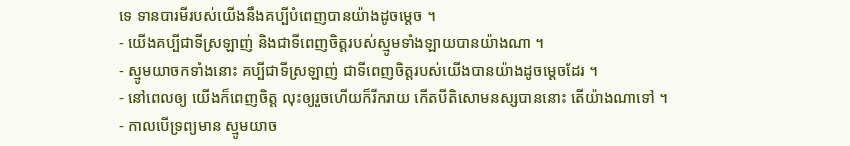ទេ ទានបារមីរបស់យើងនឹងគប្បីបំពេញបានយ៉ាងដូចម្តេច ។
- យើងគប្បីជាទីស្រឡាញ់ និងជាទីពេញចិត្តរបស់ស្មូមទាំងឡាយបានយ៉ាងណា ។
- ស្មូមយាចកទាំងនោះ គប្បីជាទីស្រឡាញ់ ជាទីពេញចិត្តរបស់យើងបានយ៉ាងដូចម្តេចដែរ ។
- នៅពេលឲ្យ យើងក៏ពេញចិត្ត លុះឲ្យរួចហើយក៏រីករាយ កើតបីតិសោមនស្សបាននោះ តើយ៉ាងណាទៅ ។
- កាលបើទ្រព្យមាន ស្មូមយាច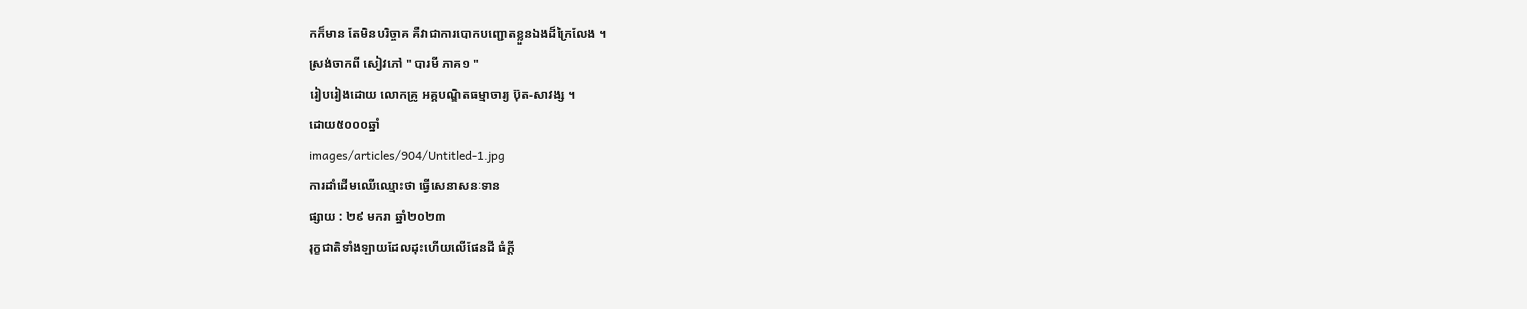កក៏មាន តែមិនបរិច្ចាគ គឺវាជាការបោកបញ្ជោតខ្លួនឯងដ៏ក្រៃលែង ។
ស្រង់ចាកពី សៀវភៅ " បារមី ភាគ១ "
រៀបរៀងដោយ លោកគ្រូ អគ្គបណ្ឌិតធម្មាចារ្យ ប៊ុត-សាវង្ស ។
ដោយ៥០០០ឆ្នាំ
images/articles/904/Untitled-1.jpg
ការដាំដើមឈើឈ្មោះថា ធ្វើសេនាសនៈទាន
ផ្សាយ : ២៩ មករា ឆ្នាំ២០២៣
រុក្ខជាតិទាំងឡាយដែលដុះហើយលើផែនដី ធំក្តី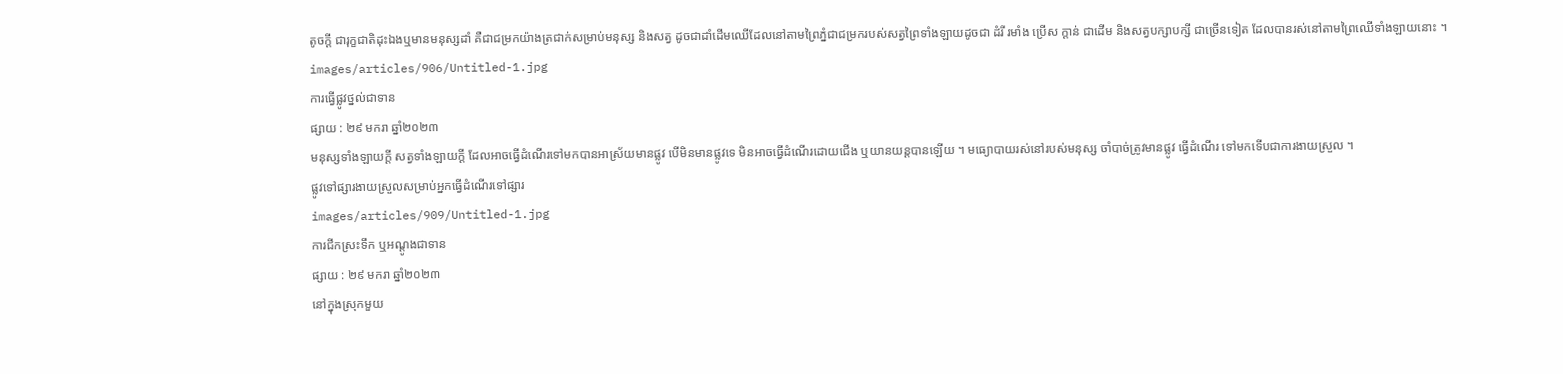តូចក្តី ជារុក្ខជាតិដុះឯងឬមានមនុស្សដាំ គឺជាជម្រកយ៉ាងត្រជាក់សម្រាប់មនុស្ស និងសត្វ ដូចជាដាំដើមឈើដែលនៅតាមព្រៃភ្នំជាជម្រករបស់សត្វព្រៃទាំងឡាយដូចជា ដំរី រមាំង ប្រើស ក្តាន់ ជាដើម និងសត្វបក្សាបក្សី ជាច្រើនទៀត ដែលបានរស់នៅតាមព្រៃឈើទាំងឡាយនោះ ។
images/articles/906/Untitled-1.jpg
ការធ្វើផ្លូវថ្នល់ជាទាន
ផ្សាយ : ២៩ មករា ឆ្នាំ២០២៣
មនុស្សទាំងឡាយក្តី សត្វទាំងឡាយក្តី ដែលអាចធ្វើដំណើរទៅមកបានអាស្រ័យមានផ្លូវ បើមិនមានផ្លូវទេ មិនអាចធ្វើដំណើរដោយជើង ឬយានយន្តបានឡើយ ។ មធ្យោបាយរស់នៅរបស់មនុស្ស ចាំបាច់ត្រូវមានផ្លូវ ធ្វើដំណើរ ទៅមកទើបជាការងាយស្រួល ។
ផ្លូវទៅផ្សារងាយស្រួលសម្រាប់អ្នកធ្វើដំណើរទៅផ្សារ
images/articles/909/Untitled-1.jpg
ការជីកស្រះទឹក ឬអណ្តូងជាទាន
ផ្សាយ : ២៩ មករា ឆ្នាំ២០២៣
នៅក្នុងស្រុកមួយ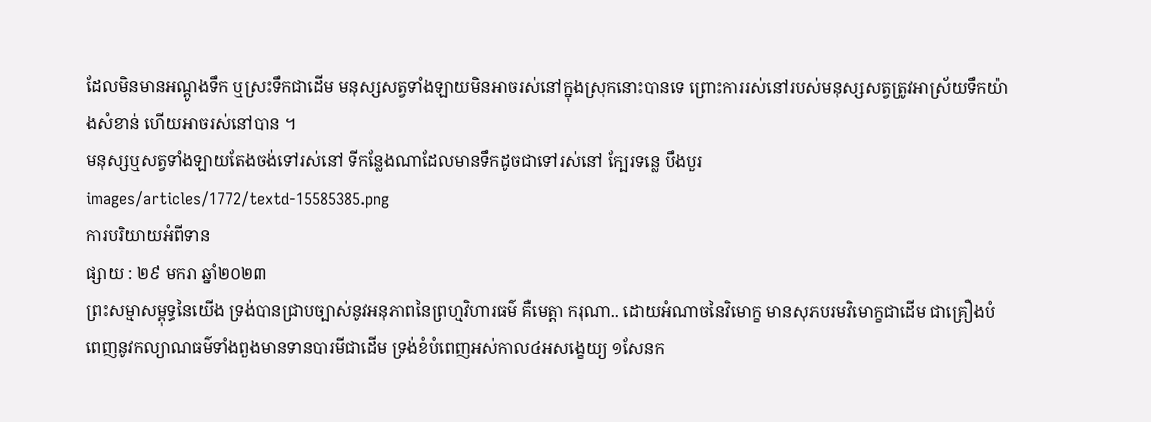ដែលមិនមានអណ្តូងទឹក ឬស្រះទឹកជាដើម មនុស្សសត្វទាំងឡាយមិនអាចរស់នៅក្នុងស្រុកនោះបានទេ ព្រោះការរស់នៅរបស់មនុស្សសត្វត្រូវអាស្រ័យទឹកយ៉ាងសំខាន់ ហើយអាចរស់នៅបាន ។
មនុស្សឬសត្វទាំងឡាយតែងចង់ទៅរស់នៅ ទីកន្លែងណាដែលមានទឹកដូចជាទៅរស់នៅ ក្បែរទន្លេ បឹងបួរ
images/articles/1772/textd-15585385.png
ការបរិយាយអំពីទាន
ផ្សាយ : ២៩ មករា ឆ្នាំ២០២៣
ព្រះសម្មាសម្ពុទ្ធនៃយើង ទ្រង់បានជ្រាបច្បាស់នូវអនុភាពនៃព្រហ្មវិហារធម៌ គឺមេត្តា ករុណា.. ដោយអំណាចនៃវិមោក្ខ មានសុភបរមវិមោក្ខជាដើម ជាគ្រឿងបំពេញនូវកល្យាណធម៌ទាំងពួងមានទានបារមីជាដើម ទ្រង់ខំបំពេញអស់កាល៤អសង្ខេយ្យ ១សែនក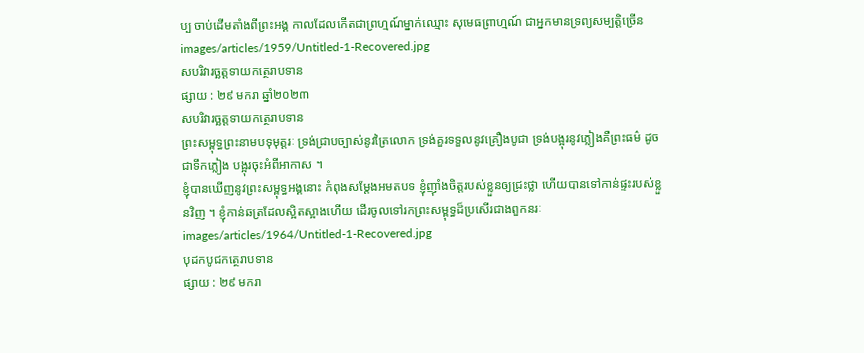ប្ប ចាប់ដើមតាំងពីព្រះអង្គ កាលដែលកើតជាព្រហ្មណ៍ម្នាក់ឈ្មោះ សុមេធព្រាហ្មណ៍ ជាអ្នកមានទ្រព្យសម្បត្តិច្រើន
images/articles/1959/Untitled-1-Recovered.jpg
សបរិវារច្ឆត្តទាយកត្ថេរាបទាន
ផ្សាយ : ២៩ មករា ឆ្នាំ២០២៣
សបរិវារច្ឆត្តទាយកត្ថេរាបទាន
ព្រះសម្ពុទ្ធព្រះនាមបទុមុត្តរៈ ទ្រង់ជ្រាបច្បាស់នូវត្រៃលោក ទ្រង់គួរទទួលនូវគ្រឿងបូជា ទ្រង់បង្អុរនូវភ្លៀងគឺព្រះធម៌ ដូចជាទឹកភ្លៀង បង្អុរចុះអំពីអាកាស ។
ខ្ញុំបានឃើញនូវព្រះសម្ពុទ្ធអង្គនោះ កំពុងសម្តែងអមតបទ ខ្ញុំញ៉ាំងចិត្តរបស់ខ្លួនឲ្យជ្រះថ្លា ហើយបានទៅកាន់ផ្ទះរបស់ខ្លួនវិញ ។ ខ្ញុំកាន់ឆត្រដែលស្អិតស្អាងហើយ ដើរចូលទៅរកព្រះសម្ពុទ្ធដ៏ប្រសើរជាងពួកនរៈ
images/articles/1964/Untitled-1-Recovered.jpg
បុដកបូជកត្ថេរាបទាន
ផ្សាយ : ២៩ មករា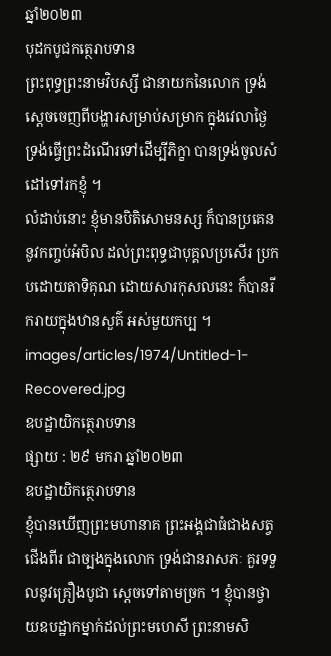ឆ្នាំ២០២៣
បុដកបូជកត្ថេរាបទាន
ព្រះពុទ្ធព្រះនាមវិបស្សី ជានាយកនៃលោក ទ្រង់ស្តេចចេញពីបង្ហារសម្រាប់សម្រាក ក្នុងវេលាថ្ងៃ ទ្រង់ធ្វើព្រះដំណើរទៅដើម្បីភិក្ខា បានទ្រង់ចូលសំដៅទៅរកខ្ញុំ ។
លំដាប់នោះ ខ្ញុំមានបិតិសោមនស្ស ក៏បានប្រគេននូវកញ្ចប់អំបិល ដល់ព្រះពុទ្ធជាបុគ្គលប្រសើរ ប្រកបដោយតាទិគុណ ដោយសារកុសលនេះ ក៏បានរីករាយក្នុងឋានសួគ៌ អស់មួយកប្ប ។
images/articles/1974/Untitled-1-Recovered.jpg
ឧបដ្ឋាយិកត្ថេរាបទាន
ផ្សាយ : ២៩ មករា ឆ្នាំ២០២៣
ឧបដ្ឋាយិកត្ថេរាបទាន
ខ្ញុំបានឃើញព្រះមហានាគ ព្រះអង្គជាធំជាងសត្វជើងពីរ ជាច្បងក្នុងលោក ទ្រង់ជានរាសភៈ គួរទទួលនូវគ្រឿងបូជា ស្តេចទៅតាមច្រក ។ ខ្ញុំបានថ្វាយឧបដ្ឋាកម្នាក់ដល់ព្រះមហេសី ព្រះនាមសិ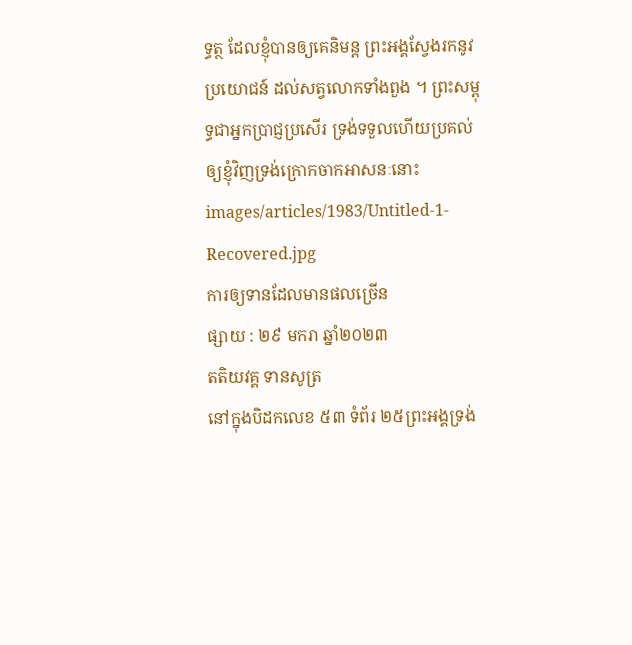ទ្ធត្ថ ដែលខ្ញុំបានឲ្យគេនិមន្ត ព្រះអង្គស្វែងរកនូវប្រយោជន៍ ដល់សត្វលោកទាំងពួង ។ ព្រះសម្ពុទ្ធជាអ្នកប្រាជ្ញប្រសើរ ទ្រង់ទទួលហើយប្រគល់ឲ្យខ្ញុំវិញទ្រង់ក្រោកចាកអាសនៈនោះ
images/articles/1983/Untitled-1-Recovered.jpg
ការឲ្យទានដែលមានផលច្រើន
ផ្សាយ : ២៩ មករា ឆ្នាំ២០២៣
តតិយវគ្គ ទានសូត្រ
នៅក្នុងបិដកលេខ ៥៣ ទំព័រ ២៥ព្រះអង្គទ្រង់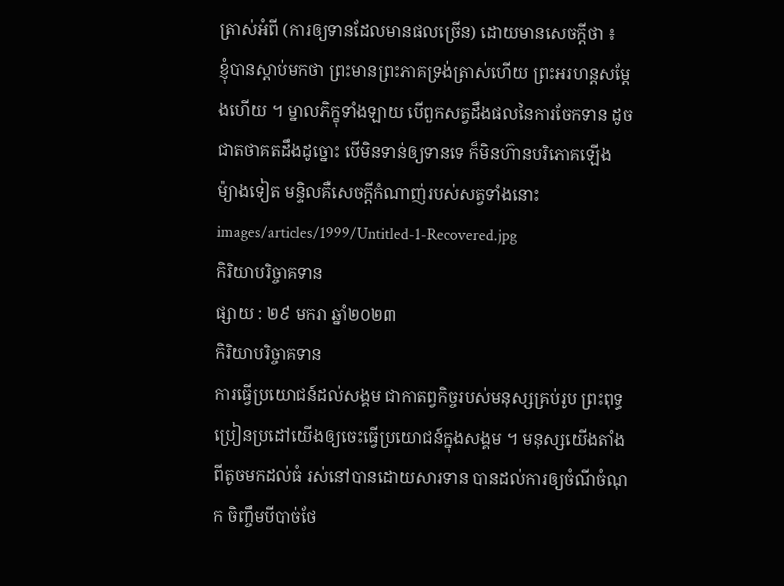ត្រាស់អំពី (ការឲ្យទានដែលមានផលច្រើន) ដោយមានសេចក្តីថា ៖
ខ្ញុំបានស្តាប់មកថា ព្រះមានព្រះភាគទ្រង់ត្រាស់ហើយ ព្រះអរហន្តសម្តែងហើយ ។ ម្នាលភិក្ខុទាំងឡាយ បើពួកសត្វដឹងផលនៃការចែកទាន ដូចជាតថាគតដឹងដូច្នោះ បើមិនទាន់ឲ្យទានទេ ក៏មិនហ៊ានបរិភោគឡើង ម៉្យាងទៀត មន្ទិលគឺសេចក្តីកំណាញ់របស់សត្វទាំងនោះ
images/articles/1999/Untitled-1-Recovered.jpg
កិរិយាបរិច្ចាគទាន
ផ្សាយ : ២៩ មករា ឆ្នាំ២០២៣
កិរិយាបរិច្ចាគទាន
ការធ្វើប្រយោជន៍ដល់សង្គម ជាកាតព្វកិច្ចរបស់មនុស្សគ្រប់រូប ព្រះពុទ្ធប្រៀនប្រដៅយើងឲ្យចេះធ្វើប្រយោជន៍ក្នុងសង្គម ។ មនុស្សយើងតាំងពីតូចមកដល់ធំ រស់នៅបានដោយសារទាន បានដល់ការឲ្យចំណីចំណុក ចិញ្ចឹមបីបាច់ថែ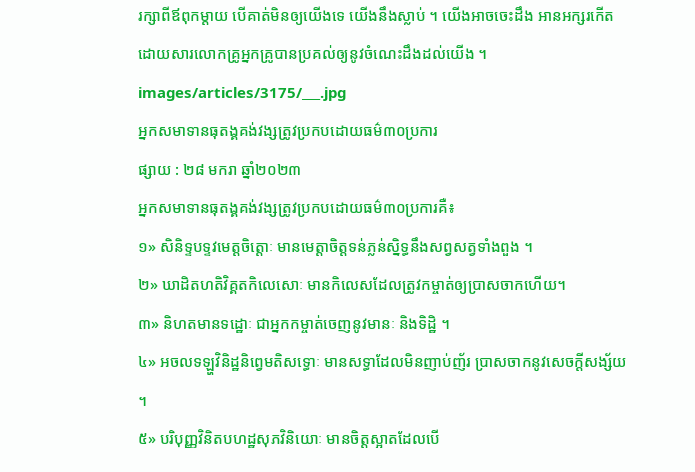រក្សាពីឪពុកម្តាយ បើគាត់មិនឲ្យយើងទេ យើងនឹងស្លាប់ ។ យើងអាចចេះដឹង អានអក្សរកើត ដោយសារលោកគ្រូអ្នកគ្រូបានប្រគល់ឲ្យនូវចំណេះដឹងដល់យើង ។
images/articles/3175/___.jpg
អ្នកសមាទានធុតង្គគង់វង្សត្រូវប្រកបដោយធម៌៣០ប្រការ
ផ្សាយ : ២៨ មករា ឆ្នាំ២០២៣
អ្នកសមាទានធុតង្គគង់វង្សត្រូវប្រកបដោយធម៌៣០ប្រការគឺ៖
១» សិនិទ្ទបទ្ទវមេត្តចិត្តោៈ មានមេត្តាចិត្តទន់ភ្លន់ស្និទ្ធនឹងសព្វសត្វទាំងពួង ។
២» ឃាដិតហតិវិគ្គតកិលេសោៈ មានកិលេសដែលត្រូវកម្ចាត់ឲ្យប្រាសចាកហើយ។
៣» និហតមានទដ្ឋោៈ ជាអ្នកកម្ចាត់ចេញនូវមានៈ និងទិដ្ឋិ ។
៤» អចលទឡ្ហវិនិដ្ឋនិព្វេមតិសទ្ធោៈ មានសទ្ធាដែលមិនញាប់ញ័រ ប្រាសចាកនូវសេចក្ដីសង្ស័យ ។
៥» បរិបុញ្ញវិនិតបហដ្ឋសុភវិនិយោៈ មានចិត្តស្អាតដែលបើ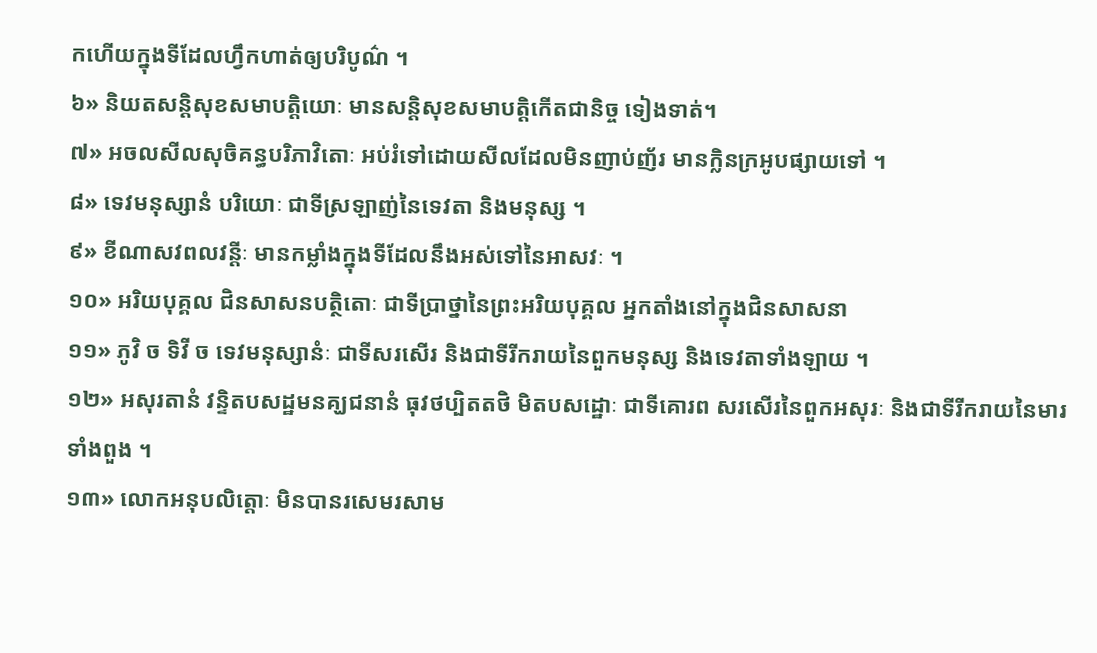កហើយក្នុងទីដែលហ្វឹកហាត់ឲ្យបរិបូណ៌ ។
៦» និយតសន្តិសុខសមាបត្តិយោៈ មានសន្ដិសុខសមាបត្តិកើតជានិច្ច ទៀងទាត់។
៧» អចលសីលសុចិគន្ធបរិភាវិតោៈ អប់រំទៅដោយសីលដែលមិនញាប់ញ័រ មានក្លិនក្រអូបផ្សាយទៅ ។
៨» ទេវមនុស្សានំ បរិយោៈ ជាទីស្រឡាញ់នៃទេវតា និងមនុស្ស ។
៩» ខីណាសវពលវន្តីៈ មានកម្លាំងក្នុងទីដែលនឹងអស់ទៅនៃអាសវៈ ។
១០» អរិយបុគ្គល ជិនសាសនបត្ថិតោៈ ជាទីប្រាថ្នានៃព្រះអរិយបុគ្គល អ្នកតាំងនៅក្នុងជិនសាសនា
១១» ភូវិ ច ទិវី ច ទេវមនុស្សានំៈ ជាទីសរសើរ និងជាទីរីករាយនៃពួកមនុស្ស និងទេវតាទាំងឡាយ ។
១២» អសុរតានំ វន្ទិតបសដ្ឋមនគ្ឃជនានំ ធុវថប្បិតតថិ មិតបសដ្ឋោៈ ជាទីគោរព សរសើរនៃពួកអសុរៈ និងជាទីរីករាយនៃមារទាំងពួង ។
១៣» លោកអនុបលិត្តោៈ មិនបានរសេមរសាម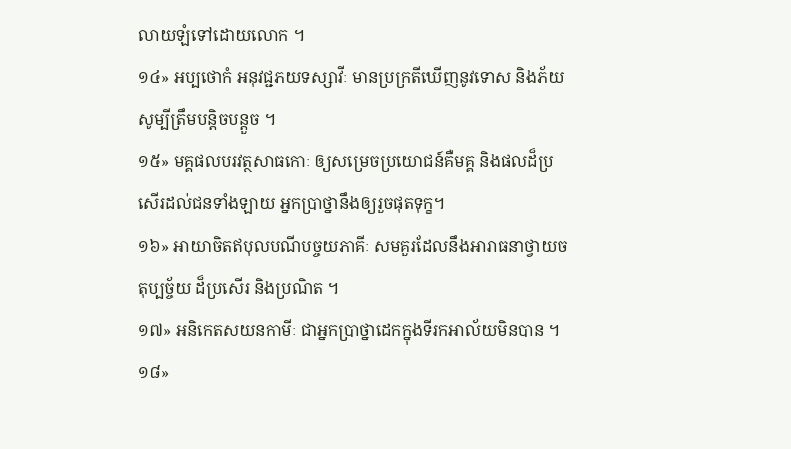លាយឡំទៅដោយលោក ។
១៤» អប្បថោកំ អនុវជ្ជភយទស្សាវីៈ មានប្រក្រតីឃើញនូវទោស និងភ័យសូម្បីត្រឹមបន្តិចបន្តួច ។
១៥» មគ្គផលបរវត្ថសាធកោៈ ឲ្យសម្រេចប្រយោជន៍គឺមគ្គ និងផលដ៏ប្រសើរដល់ជនទាំងឡាយ អ្នកប្រាថ្នានឹងឲ្យរួចផុតទុក្ខ។
១៦» អាយាចិតឥបុលបណីបច្ចយភាគីៈ សមគួរដែលនឹងអារាធនាថ្វាយចតុប្បច្ច័យ ដ៏ប្រសើរ និងប្រណិត ។
១៧» អនិកេតសយនកាមីៈ ជាអ្នកប្រាថ្នាដេកក្នុងទីរកអាល័យមិនបាន ។
១៨»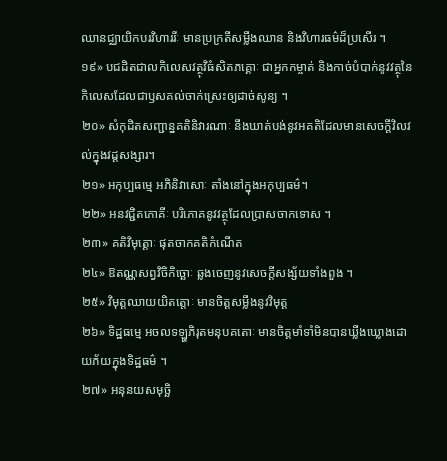ឈានជ្ឈាយិកបរវិហាររីៈ មានប្រក្រតីសម្លឹងឈាន និងវិហារធម៌ដ៏ប្រសើរ ។
១៩» បជដិតជាលកិលេសវត្ថុវិធំសិតភគ្គោៈ ជាអ្នកកម្ចាត់ និងកាច់បំបាក់នូវវត្ថុនៃកិលេសដែលជាឫសគល់ចាក់ស្រេះឲ្យដាច់សូន្យ ។
២០» សំកុដិតសញ្ជាន្នគតិនិវារណាៈ នឹងឃាត់បង់នូវអគតិដែលមានសេចក្ដីវិលវល់ក្នុងវដ្ដសង្សារ។
២១» អកុប្បធម្មេ អភិនិវាសោៈ តាំងនៅក្នុងអកុប្បធម៌។
២២» អនវជ្ជិតភោគីៈ បរិភោគនូវវត្ថុដែលប្រាសចាកទោស ។
២៣» គតិវិមុត្តោៈ ផុតចាកគតិកំណើត
២៤» ឱតណ្ណសព្វវិចិកិច្ឆោៈ ឆ្លងចេញនូវសេចក្ដីសង្ស័យទាំងពួង ។
២៥» វិមុត្តឈាយយិតត្តោៈ មានចិត្តសម្លឹងនូវវិមុត្ត
២៦» ទិដ្ឋធម្មេ អចលទឡ្ហភិរុតមនុបគតោៈ មានចិត្តមាំទាំមិនបានឃ្លីងឃ្លោងដោយភ័យក្នុងទិដ្ឋធម៌ ។
២៧» អនុនយសមុច្ឆិ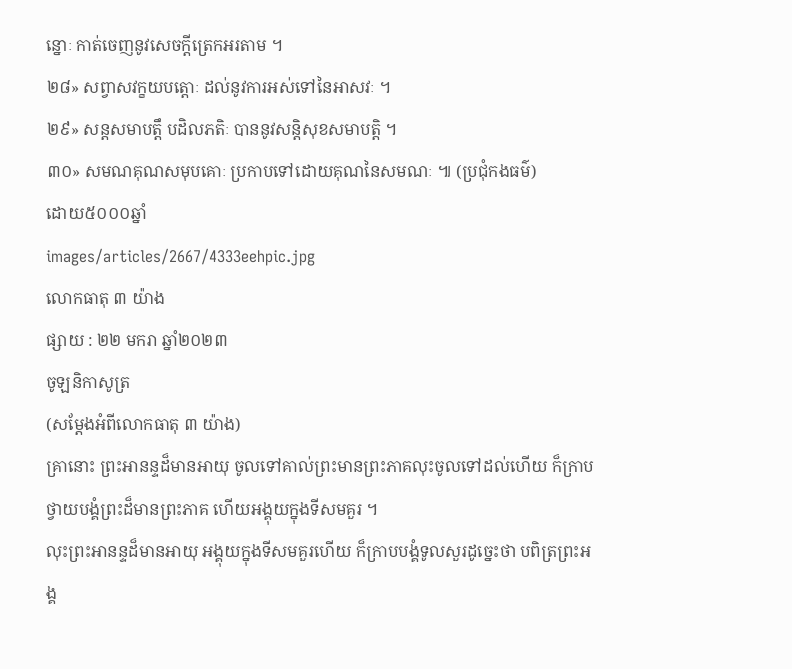ន្នោៈ កាត់ចេញនូវសេចក្ដីត្រេកអរតាម ។
២៨» សព្វាសវក្ខយបត្តោៈ ដល់នូវការអស់ទៅនៃអាសវៈ ។
២៩» សន្ដសមាបត្តឹ បដិលភតិៈ បាននូវសន្តិសុខសមាបត្តិ ។
៣០» សមណគុណសមុបគោៈ ប្រកាបទៅដោយគុណនៃសមណៈ ៕ (ប្រជុំកងធម៌)
ដោយ៥០០០ឆ្នាំ
images/articles/2667/4333eehpic.jpg
លោកធាតុ ៣ យ៉ាង
ផ្សាយ : ២២ មករា ឆ្នាំ២០២៣
ចូឡនិកាសូត្រ
(សម្ដែងអំពីលោកធាតុ ៣ យ៉ាង)
គ្រានោះ ព្រះអានន្ទដ៏មានអាយុ ចូលទៅគាល់ព្រះមានព្រះភាគលុះចូលទៅដល់ហើយ ក៏ក្រាបថ្វាយបង្គំព្រះដ៏មានព្រះភាគ ហើយអង្គុយក្នុងទីសមគួរ ។
លុះព្រះអានន្ទដ៏មានអាយុ អង្គុយក្នុងទីសមគួរហើយ ក៏ក្រាបបង្គំទូលសួរដូច្នេះថា បពិត្រព្រះអង្គ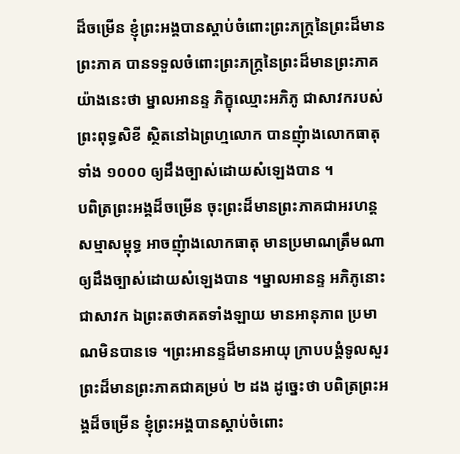ដ៏ចម្រើន ខ្ញុំព្រះអង្គបានស្ដាប់ចំពោះព្រះភក្រ្តនៃព្រះដ៏មានព្រះភាគ បានទទួលចំពោះព្រះភក្រ្តនៃព្រះដ៏មានព្រះភាគយ៉ាងនេះថា ម្នាលអានន្ទ ភិក្ខុឈ្មោះអភិភូ ជាសាវករបស់ព្រះពុទ្ធសិខី ស្ថិតនៅឯព្រហ្មលោក បានញុំាងលោកធាតុទាំង ១០០០ ឲ្យដឹងច្បាស់ដោយសំឡេងបាន ។
បពិត្រព្រះអង្គដ៏ចម្រើន ចុះព្រះដ៏មានព្រះភាគជាអរហន្តសម្មាសម្ពុទ្ធ អាចញុំាងលោកធាតុ មានប្រមាណត្រឹមណាឲ្យដឹងច្បាស់ដោយសំឡេងបាន ។ម្នាលអានន្ទ អភិភូនោះជាសាវក ឯព្រះតថាគតទាំងឡាយ មានអានុភាព ប្រមាណមិនបានទេ ។ព្រះអានន្ទដ៏មានអាយុ ក្រាបបង្គំទូលសួរព្រះដ៏មានព្រះភាគជាគម្រប់ ២ ដង ដូច្នេះថា បពិត្រព្រះអង្គដ៏ចម្រើន ខ្ញុំព្រះអង្គបានស្ដាប់ចំពោះ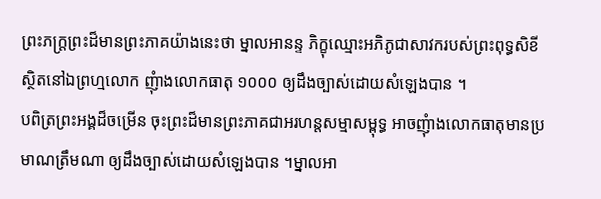ព្រះភក្រ្តព្រះដ៏មានព្រះភាគយ៉ាងនេះថា ម្នាលអានន្ទ ភិក្ខុឈ្មោះអភិភូជាសាវករបស់ព្រះពុទ្ធសិខី ស្ថិតនៅឯព្រហ្មលោក ញុំាងលោកធាតុ ១០០០ ឲ្យដឹងច្បាស់ដោយសំឡេងបាន ។
បពិត្រព្រះអង្គដ៏ចម្រើន ចុះព្រះដ៏មានព្រះភាគជាអរហន្តសម្មាសម្ពុទ្ធ អាចញុំាងលោកធាតុមានប្រមាណត្រឹមណា ឲ្យដឹងច្បាស់ដោយសំឡេងបាន ។ម្នាលអា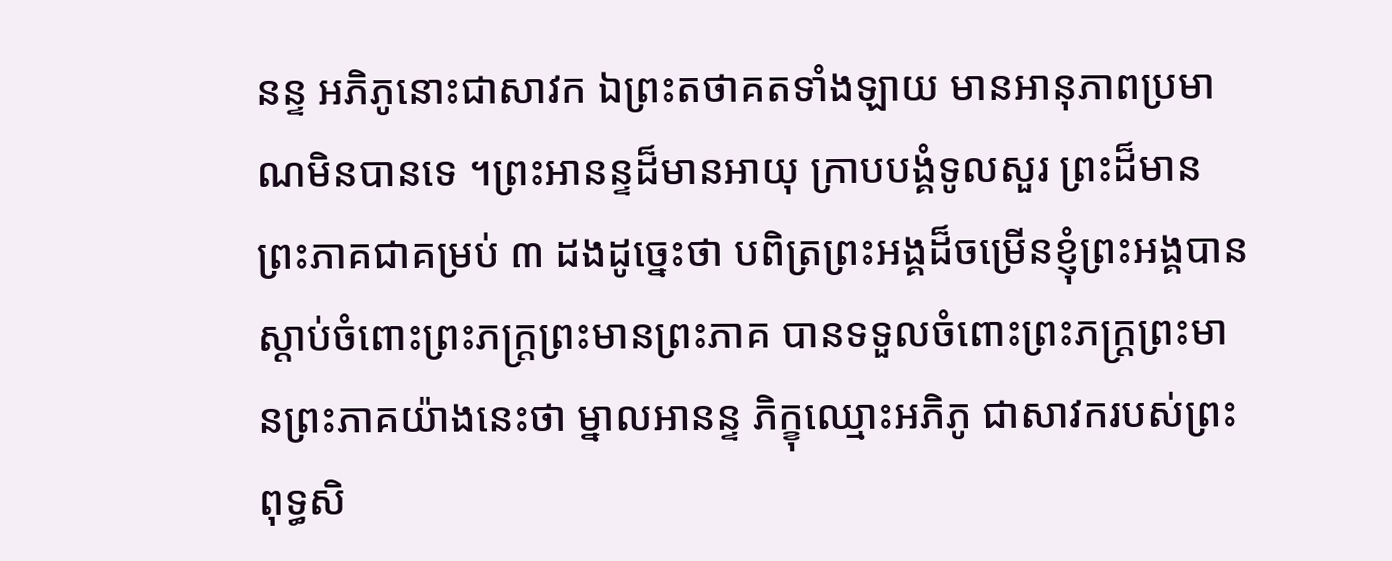នន្ទ អភិភូនោះជាសាវក ឯព្រះតថាគតទាំងឡាយ មានអានុភាពប្រមាណមិនបានទេ ។ព្រះអានន្ទដ៏មានអាយុ ក្រាបបង្គំទូលសួរ ព្រះដ៏មានព្រះភាគជាគម្រប់ ៣ ដងដូច្នេះថា បពិត្រព្រះអង្គដ៏ចម្រើនខ្ញុំព្រះអង្គបានស្ដាប់ចំពោះព្រះភក្រ្តព្រះមានព្រះភាគ បានទទួលចំពោះព្រះភក្រ្តព្រះមានព្រះភាគយ៉ាងនេះថា ម្នាលអានន្ទ ភិក្ខុឈ្មោះអភិភូ ជាសាវករបស់ព្រះពុទ្ធសិ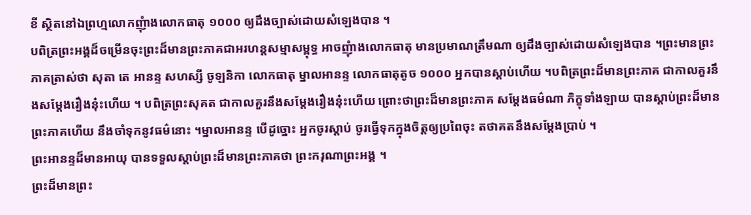ខី ស្ថិតនៅឯព្រហ្មលោកញុំាងលោកធាតុ ១០០០ ឲ្យដឹងច្បាស់ដោយសំឡេងបាន ។
បពិត្រព្រះអង្គដ៏ចម្រើនចុះព្រះដ៏មានព្រះភាគជាអរហន្តសម្មាសម្ពុទ្ធ អាចញុំាងលោកធាតុ មានប្រមាណត្រឹមណា ឲ្យដឹងច្បាស់ដោយសំឡេងបាន ។ព្រះមានព្រះភាគត្រាស់ថា សុតា តេ អានន្ទ សហស្សី ចូឡនិកា លោកធាតុ ម្នាលអានន្ទ លោកធាតុតូច ១០០០ អ្នកបានស្ដាប់ហើយ ។បពិត្រព្រះដ៏មានព្រះភាគ ជាកាលគួរនឹងសម្តែងរឿងនុ៎ះហើយ ។ បពិត្រព្រះសុគត ជាកាលគួរនឹងសម្តែងរឿងនុ៎ះហើយ ព្រោះថាព្រះដ៏មានព្រះភាគ សម្តែងធម៌ណា ភិក្ខុទាំងឡាយ បានស្ដាប់ព្រះដ៏មានព្រះភាគហើយ នឹងចាំទុកនូវធម៌នោះ ។ម្នាលអានន្ទ បើដូច្នោះ អ្នកចូរស្ដាប់ ចូរធ្វើទុកក្នុងចិត្តឲ្យប្រពៃចុះ តថាគតនឹងសម្តែងប្រាប់ ។
ព្រះអានន្ទដ៏មានអាយុ បានទទួលស្ដាប់ព្រះដ៏មានព្រះភាគថា ព្រះករុណាព្រះអង្គ ។
ព្រះដ៏មានព្រះ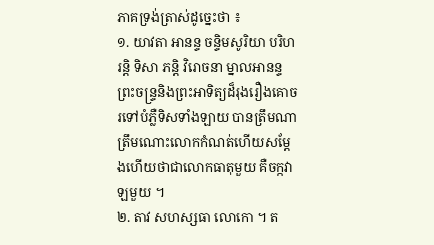ភាគទ្រង់ត្រាស់ដូច្នេះថា ៖
១. យាវតា អានន្ទ ចន្ទិមសូរិយា បរិហរន្តិ ទិសា ភន្តិ វិរោចនា ម្នាលអានន្ទ ព្រះចន្រ្ទនិងព្រះអាទិត្យដ៏រុងរឿងគោចរទៅបំភ្លឺទិសទាំងឡាយ បានត្រឹមណា ត្រឹមណោះលោកកំណត់ហើយសម្ដែងហើយថាជាលោកធាតុមួយ គឺចក្កវាឡមួយ ។
២. តាវ សហស្សធា លោកោ ។ ត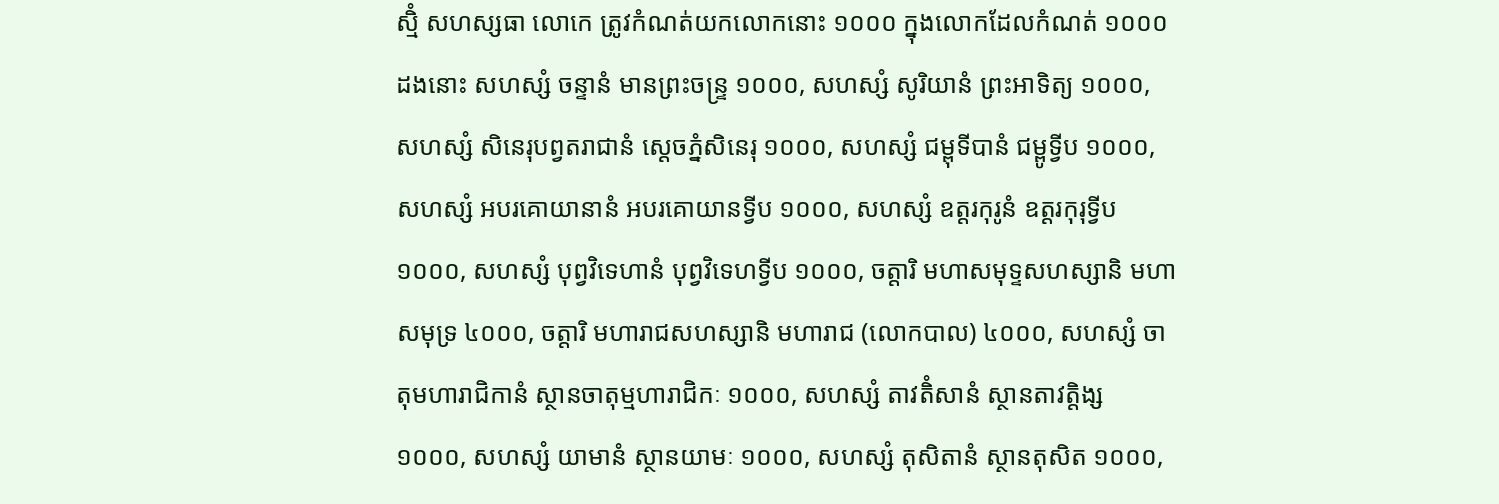ស្មិំ សហស្សធា លោកេ ត្រូវកំណត់យកលោកនោះ ១០០០ ក្នុងលោកដែលកំណត់ ១០០០ ដងនោះ សហស្សំ ចន្ទានំ មានព្រះចន្រ្ទ ១០០០, សហស្សំ សូរិយានំ ព្រះអាទិត្យ ១០០០, សហស្សំ សិនេរុបព្វតរាជានំ សេ្ដចភ្នំសិនេរុ ១០០០, សហស្សំ ជម្ពុទីបានំ ជម្ពូទ្វីប ១០០០, សហស្សំ អបរគោយានានំ អបរគោយានទ្វីប ១០០០, សហស្សំ ឧត្តរកុរូនំ ឧត្ដរកុរុទ្វីប ១០០០, សហស្សំ បុព្វវិទេហានំ បុព្វវិទេហទ្វីប ១០០០, ចត្តារិ មហាសមុទ្ទសហស្សានិ មហាសមុទ្រ ៤០០០, ចត្តារិ មហារាជសហស្សានិ មហារាជ (លោកបាល) ៤០០០, សហស្សំ ចាតុមហារាជិកានំ ស្ថានចាតុម្មហារាជិកៈ ១០០០, សហស្សំ តាវតិំសានំ ស្ថានតាវត្តិង្ស ១០០០, សហស្សំ យាមានំ ស្ថានយាមៈ ១០០០, សហស្សំ តុសិតានំ ស្ថានតុសិត ១០០០,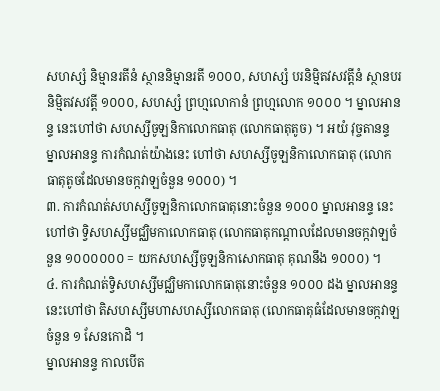សហស្សំ និម្មានរតីនំ ស្ថាននិម្មានរតី ១០០០, សហស្សំ បរនិម្មិតវសវត្តីនំ ស្ថានបរនិម្មិតវសវត្តី ១០០០, សហស្សំ ព្រហ្មលោកានំ ព្រហ្មលោក ១០០០ ។ ម្នាលអានន្ទ នេះហៅថា សហស្សីចូឡនិកាលោកធាតុ (លោកធាតុតូច) ។ អយំ វុច្ចតានន្ទ ម្នាលអានន្ទ ការកំណត់យ៉ាងនេះ ហៅថា សហស្សីចូឡនិកាលោកធាតុ (លោកធាតុតូចដែលមានចក្កវាឡចំនួន ១០០០) ។
៣. ការកំណត់សហស្សីចូឡនិកាលោកធាតុនោះចំនួន ១០០០ ម្នាលអានន្ទ នេះហៅថា ទ្វិសហស្សីមជ្ឈិមកាលោកធាតុ (លោកធាតុកណ្ដាលដែលមានចក្កវាឡចំនួន ១០០០០០០ = យកសហស្សីចូឡនិកាសោកធាតុ គុណនឹង ១០០០) ។
៤. ការកំណត់ទ្វិសហស្សីមជ្ឈិមកាលោកធាតុនោះចំនួន ១០០០ ដង ម្នាលអានន្ទ នេះហៅថា តិសហស្សីមហាសហស្សីលោកធាតុ (លោកធាតុធំដែលមានចក្កវាឡចំនួន ១ សែនកោដិ ។
ម្នាលអានន្ទ កាលបើត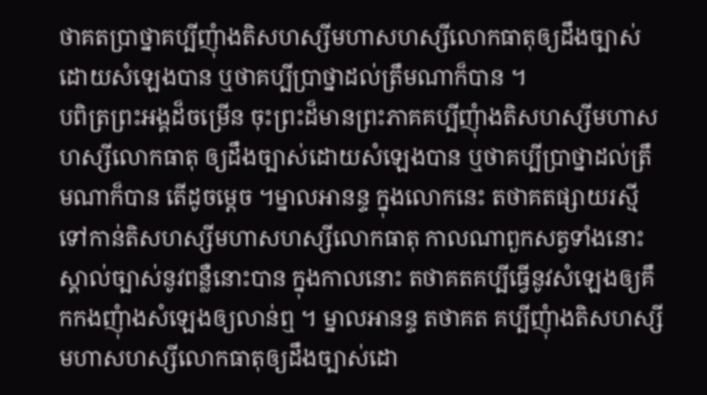ថាគតប្រាថ្នាគប្បីញុំាងតិសហស្សីមហាសហស្សីលោកធាតុឲ្យដឹងច្បាស់ដោយសំឡេងបាន ឬថាគប្បីប្រាថ្នាដល់ត្រឹមណាក៏បាន ។
បពិត្រព្រះអង្គដ៏ចម្រើន ចុះព្រះដ៏មានព្រះភាគគប្បីញុំាងតិសហស្សីមហាសហស្សីលោកធាតុ ឲ្យដឹងច្បាស់ដោយសំឡេងបាន ឬថាគប្បីប្រាថ្នាដល់ត្រឹមណាក៏បាន តើដូចម្ដេច ។ម្នាលអានន្ទ ក្នុងលោកនេះ តថាគតផ្សាយរស្មីទៅកាន់តិសហស្សីមហាសហស្សីលោកធាតុ កាលណាពួកសត្វទាំងនោះស្គាល់ច្បាស់នូវពន្លឺនោះបាន ក្នុងកាលនោះ តថាគតគប្បីធ្វើនូវសំឡេងឲ្យគឹកកងញុំាងសំឡេងឲ្យលាន់ឮ ។ ម្នាលអានន្ទ តថាគត គប្បីញុំាងតិសហស្សីមហាសហស្សីលោកធាតុឲ្យដឹងច្បាស់ដោ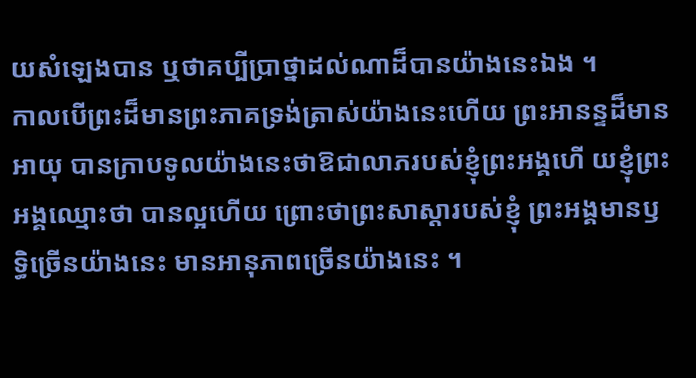យសំឡេងបាន ឬថាគប្បីប្រាថ្នាដល់ណាដ៏បានយ៉ាងនេះឯង ។
កាលបើព្រះដ៏មានព្រះភាគទ្រង់ត្រាស់យ៉ាងនេះហើយ ព្រះអានន្ទដ៏មានអាយុ បានក្រាបទូលយ៉ាងនេះថាឱជាលាភរបស់ខ្ញុំព្រះអង្គហើ យខ្ញុំព្រះអង្គឈ្មោះថា បានល្អហើយ ព្រោះថាព្រះសាស្ដារបស់ខ្ញុំ ព្រះអង្គមានឫទ្ធិច្រើនយ៉ាងនេះ មានអានុភាពច្រើនយ៉ាងនេះ ។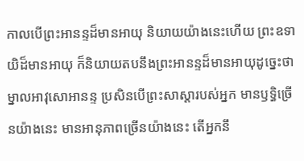កាលបើព្រះអានន្ទដ៏មានអាយុ និយាយយ៉ាងនេះហើយ ព្រះឧទាយិដ៏មានអាយុ ក៏និយាយតបនឹងព្រះអានន្ទដ៏មានអាយុដូច្នេះថាម្នាលអាវុសោអានន្ទ ប្រសិនបើព្រះសាស្ដារបស់អ្នក មានឫទ្ធិច្រើនយ៉ាងនេះ មានអានុភាពច្រើនយ៉ាងនេះ តើអ្នកនឹ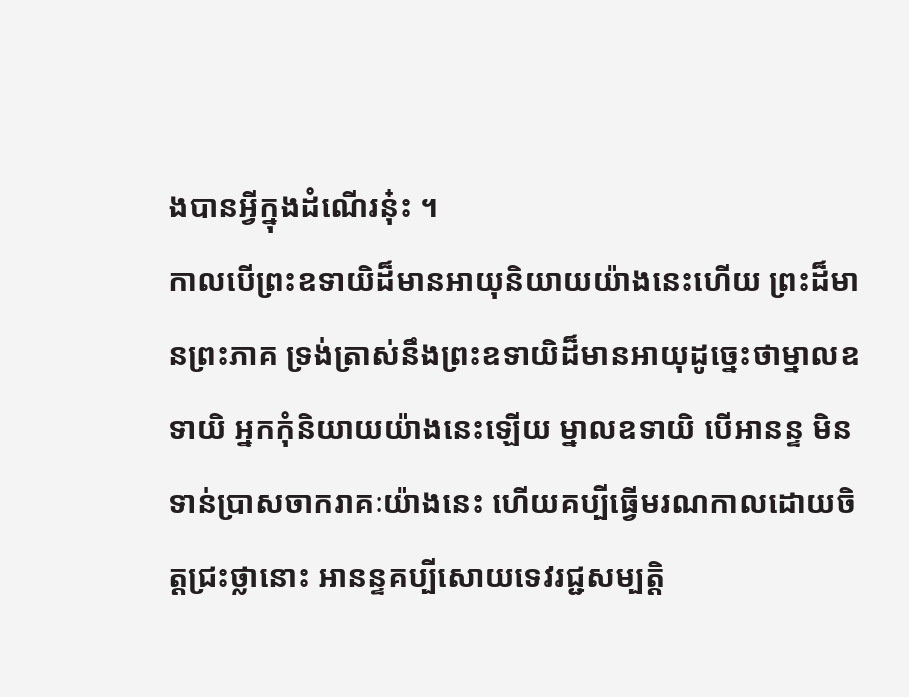ងបានអ្វីក្នុងដំណើរនុ៎ះ ។
កាលបើព្រះឧទាយិដ៏មានអាយុនិយាយយ៉ាងនេះហើយ ព្រះដ៏មានព្រះភាគ ទ្រង់ត្រាស់នឹងព្រះឧទាយិដ៏មានអាយុដូច្នេះថាម្នាលឧទាយិ អ្នកកុំនិយាយយ៉ាងនេះឡើយ ម្នាលឧទាយិ បើអានន្ទ មិនទាន់ប្រាសចាករាគៈយ៉ាងនេះ ហើយគប្បីធ្វើមរណកាលដោយចិត្តជ្រះថ្លានោះ អានន្ទគប្បីសោយទេវរជ្ជសម្បត្តិ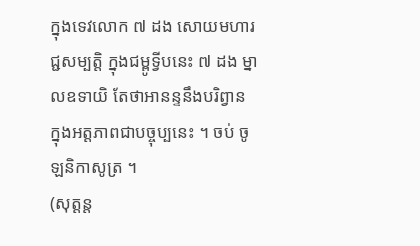ក្នុងទេវលោក ៧ ដង សោយមហារជ្ជសម្បត្តិ ក្នុងជម្ពូទ្វីបនេះ ៧ ដង ម្នាលឧទាយិ តែថាអានន្ទនឹងបរិព្វាន ក្នុងអត្តភាពជាបច្ចុប្បនេះ ។ ចប់ ចូឡនិកាសូត្រ ។
(សុត្តន្ត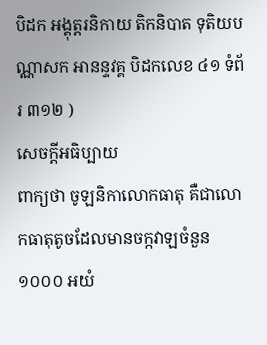បិដក អង្គុត្តរនិកាយ តិកនិបាត ទុតិយបណ្ណាសក អានន្ទវគ្គ បិដកលេខ ៤១ ទំព័រ ៣១២ )
សេចក្ដីអធិប្បាយ
ពាក្យថា ចូឡនិកាលោកធាតុ គឺជាលោកធាតុតូចដែលមានចក្កវាឡចំនួន ១០០០ អយំ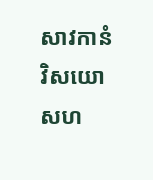សាវកានំ វិសយោ សហ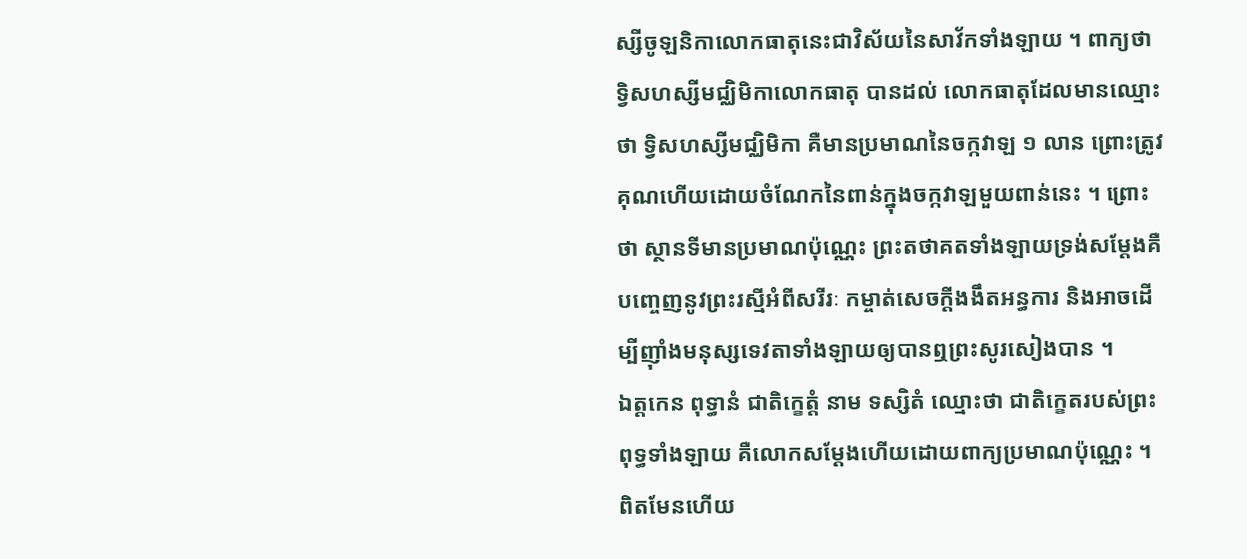ស្សីចូឡនិកាលោកធាតុនេះជាវិស័យនៃសាវ័កទាំងឡាយ ។ ពាក្យថា ទ្វិសហស្សីមជ្ឈិមិកាលោកធាតុ បានដល់ លោកធាតុដែលមានឈ្មោះថា ទ្វិសហស្សីមជ្ឈិមិកា គឺមានប្រមាណនៃចក្កវាឡ ១ លាន ព្រោះត្រូវគុណហើយដោយចំណែកនៃពាន់ក្នុងចក្កវាឡមួយពាន់នេះ ។ ព្រោះថា ស្ថានទីមានប្រមាណប៉ុណ្ណេះ ព្រះតថាគតទាំងឡាយទ្រង់សម្ដែងគឺបញ្ចេញនូវព្រះរស្មីអំពីសរីរៈ កម្ចាត់សេចក្ដីងងឹតអន្ធការ និងអាចដើម្បីញ៉ាំងមនុស្សទេវតាទាំងឡាយឲ្យបានឮព្រះសូរសៀងបាន ។
ឯត្តកេន ពុទ្ធានំ ជាតិក្ខេត្តំ នាម ទស្សិតំ ឈ្មោះថា ជាតិក្ខេតរបស់ព្រះពុទ្ធទាំងឡាយ គឺលោកសម្ដែងហើយដោយពាក្យប្រមាណប៉ុណ្ណេះ ។ ពិតមែនហើយ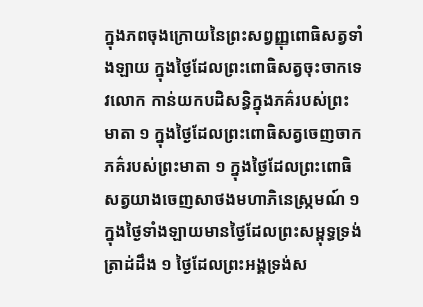ក្នុងភពចុងក្រោយនៃព្រះសព្វញ្ញុពោធិសត្វទាំងឡាយ ក្នុងថ្ងៃដែលព្រះពោធិសត្វចុះចាកទេវលោក កាន់យកបដិសន្ធិក្នុងភគ៌របស់ព្រះមាតា ១ ក្នុងថ្ងៃដែលព្រះពោធិសត្វចេញចាកភគ៌របស់ព្រះមាតា ១ ក្នុងថ្ងៃដែលព្រះពោធិសត្វយាងចេញសាថងមហាភិនេស្ក្រមណ៍ ១ ក្នុងថ្ងៃទាំងឡាយមានថ្ងៃដែលព្រះសម្ពុទ្ធទ្រង់ត្រាដ់ដឹង ១ ថ្ងៃដែលព្រះអង្គទ្រង់ស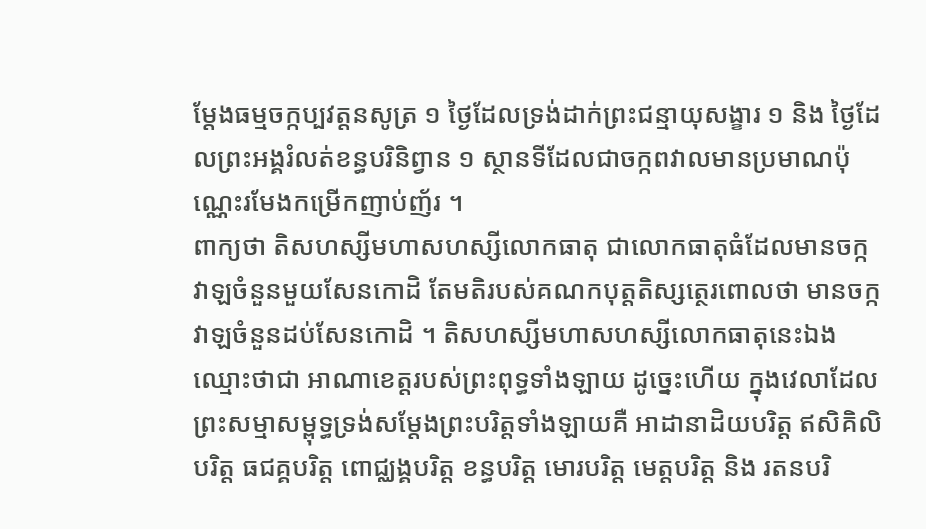ម្ដែងធម្មចក្កប្បវត្តនសូត្រ ១ ថ្ងៃដែលទ្រង់ដាក់ព្រះជន្មាយុសង្ខារ ១ និង ថ្ងៃដែលព្រះអង្គរំលត់ខន្ធបរិនិព្វាន ១ ស្ថានទីដែលជាចក្កពវាលមានប្រមាណប៉ុណ្ណេះរមែងកម្រើកញាប់ញ័រ ។
ពាក្យថា តិសហស្សីមហាសហស្សីលោកធាតុ ជាលោកធាតុធំដែលមានចក្កវាឡចំនួនមួយសែនកោដិ តែមតិរបស់គណកបុត្តតិស្សត្ថេរពោលថា មានចក្កវាឡចំនួនដប់សែនកោដិ ។ តិសហស្សីមហាសហស្សីលោកធាតុនេះឯង ឈ្មោះថាជា អាណាខេត្តរបស់ព្រះពុទ្ធទាំងឡាយ ដូច្នេះហើយ ក្នុងវេលាដែលព្រះសម្មាសម្ពុទ្ធទ្រង់សម្ដែងព្រះបរិត្តទាំងឡាយគឺ អាដានាដិយបរិត្ត ឥសិគិលិបរិត្ត ធជគ្គបរិត្ត ពោជ្ឈង្គបរិត្ត ខន្ធបរិត្ត មោរបរិត្ត មេត្តបរិត្ត និង រតនបរិ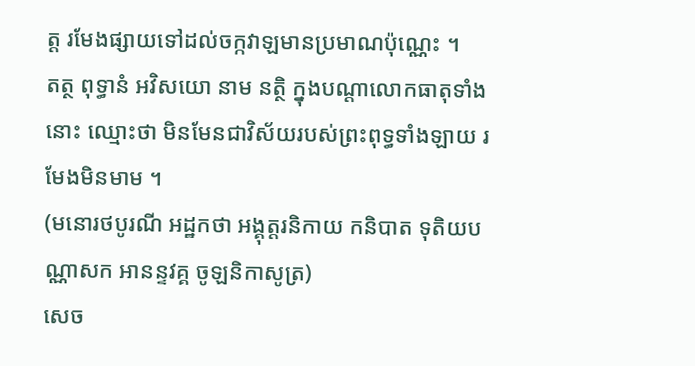ត្ត រមែងផ្សាយទៅដល់ចក្កវាឡមានប្រមាណប៉ុណ្ណេះ ។
តត្ថ ពុទ្ធានំ អវិសយោ នាម នត្ថិ ក្នុងបណ្ដាលោកធាតុទាំងនោះ ឈ្មោះថា មិនមែនជាវិស័យរបស់ព្រះពុទ្ធទាំងឡាយ រមែងមិនមាម ។
(មនោរថបូរណី អដ្ឋកថា អង្គុត្តរនិកាយ កនិបាត ទុតិយបណ្ណាសក អានន្ទវគ្គ ចូឡនិកាសូត្រ)
សេច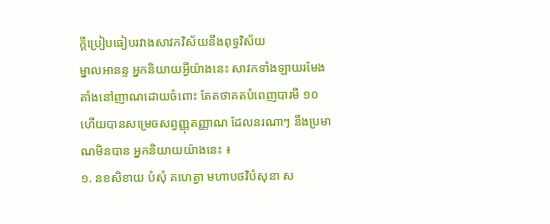ក្ដីប្រៀបធៀបរវាងសាវកវិស័យនឹងពុទ្ធវិស័យ
ម្នាលអានន្ទ អ្នកនិយាយអ្វីយ៉ាងនេះ សាវកទាំងឡាយរមែងតាំងនៅញាណដោយចំពោះ តែតថាគតបំពេញបារមី ១០ ហើយបានសម្រេចសព្វញ្ញុតញ្ញាណ ដែលនរណាៗ នឹងប្រមាណមិនបាន អ្នកនិយាយយ៉ាងនេះ ៖
១. នខសិខាយ បំសុំ គហេត្វា មហាបថវិបំសុនា ស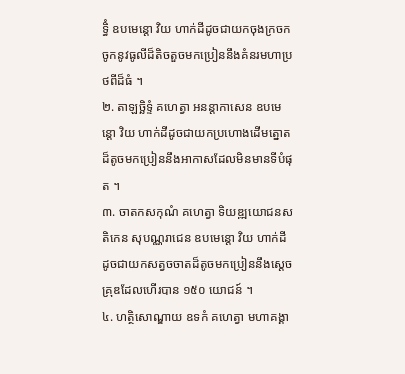ទ្ធិំ ឧបមេន្តោ វិយ ហាក់ដីដូចជាយកចុងក្រចកចូកនូវធូលីដ៏តិចតួចមកប្រៀននឹងគំនរមហាប្រថពីដ៏ធំ ។
២. តាឡច្ឆិទ្ទំ គហេត្វា អនន្តាកាសេន ឧបមេន្តោ វិយ ហាក់ដីដូចជាយកប្រហោងដើមត្នោតដ៏តូចមកប្រៀននឹងអាកាសដែលមិនមានទីបំផុត ។
៣. ចាតកសកុណំ គហេត្វា ទិយឌ្ឍយោជនសតិកេន សុបណ្ណរាជេន ឧបមេន្តោ វិយ ហាក់ដីដូចជាយកសត្វចចាតដ៏តូចមកប្រៀននឹងស្ដេចគ្រុឌដែលហើរបាន ១៥០ យោជន៍ ។
៤. ហត្ថិសោណ្ឌាយ ឧទកំ គហេត្វា មហាគង្គា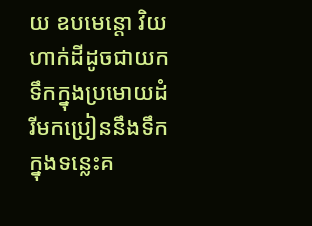យ ឧបមេន្តោ វិយ ហាក់ដីដូចជាយកទឹកក្នុងប្រមោយដំរីមកប្រៀននឹងទឹកក្នុងទន្លេះគ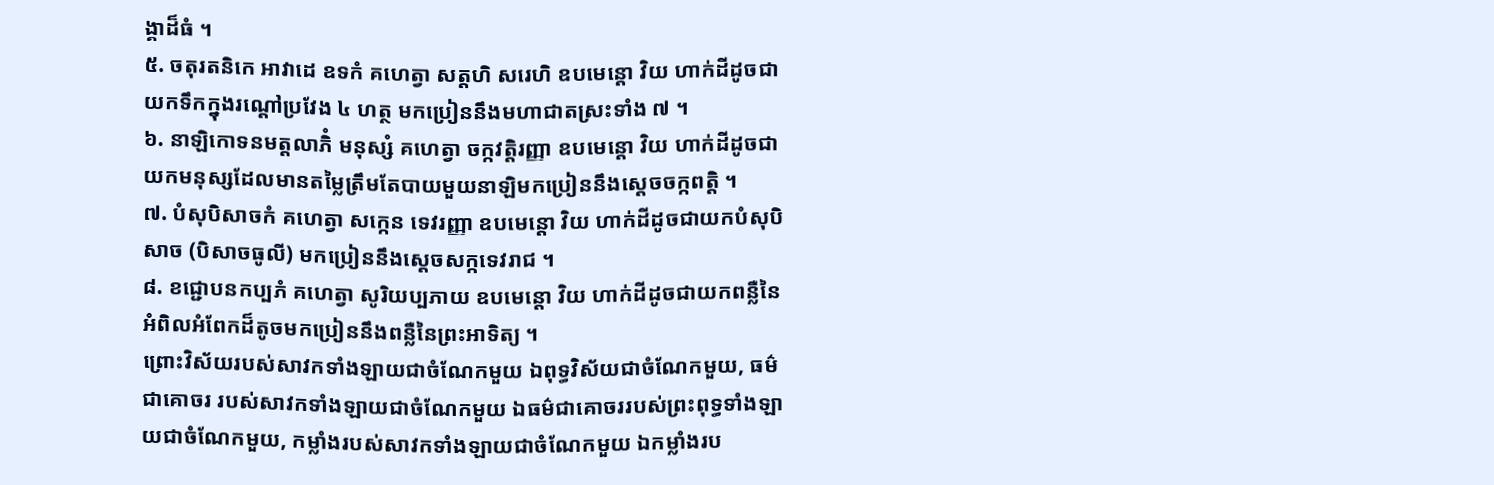ង្គាដ៏ធំ ។
៥. ចតុរតនិកេ អាវាដេ ឧទកំ គហេត្វា សត្តហិ សរេហិ ឧបមេន្តោ វិយ ហាក់ដីដូចជាយកទឹកក្នុងរណ្ដៅប្រវែង ៤ ហត្ថ មកប្រៀននឹងមហាជាតស្រះទាំង ៧ ។
៦. នាឡិកោទនមត្តលាភិំ មនុស្សំ គហេត្វា ចក្កវត្តិរញ្ញា ឧបមេន្តោ វិយ ហាក់ដីដូចជាយកមនុស្សដែលមានតម្លៃត្រឹមតែបាយមួយនាឡិមកប្រៀននឹងស្ដេចចក្កពត្តិ ។
៧. បំសុបិសាចកំ គហេត្វា សក្កេន ទេវរញ្ញា ឧបមេន្តោ វិយ ហាក់ដីដូចជាយកបំសុបិសាច (បិសាចធូលី) មកប្រៀននឹងស្ដេចសក្កទេវរាជ ។
៨. ខជ្ជោបនកប្បភំ គហេត្វា សូរិយប្បភាយ ឧបមេន្តោ វិយ ហាក់ដីដូចជាយកពន្លឺនៃអំពិលអំពែកដ៏តូចមកប្រៀននឹងពន្លឺនៃព្រះអាទិត្យ ។
ព្រោះវិស័យរបស់សាវកទាំងឡាយជាចំណែកមួយ ឯពុទ្ធវិស័យជាចំណែកមួយ, ធម៌ជាគោចរ របស់សាវកទាំងឡាយជាចំណែកមួយ ឯធម៌ជាគោចររបស់ព្រះពុទ្ធទាំងឡាយជាចំណែកមួយ, កម្លាំងរបស់សាវកទាំងឡាយជាចំណែកមួយ ឯកម្លាំងរប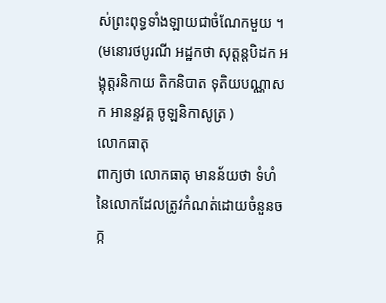ស់ព្រះពុទ្ធទាំងឡាយជាចំណែកមួយ ។
(មនោរថបូរណី អដ្ឋកថា សុត្តន្តបិដក អង្គុត្តរនិកាយ តិកនិបាត ទុតិយបណ្ណាសក អានន្ទវគ្គ ចូឡនិកាសូត្រ )
លោកធាតុ
ពាក្យថា លោកធាតុ មានន័យថា ទំហំនៃលោកដែលត្រូវកំណត់ដោយចំនួនចក្ក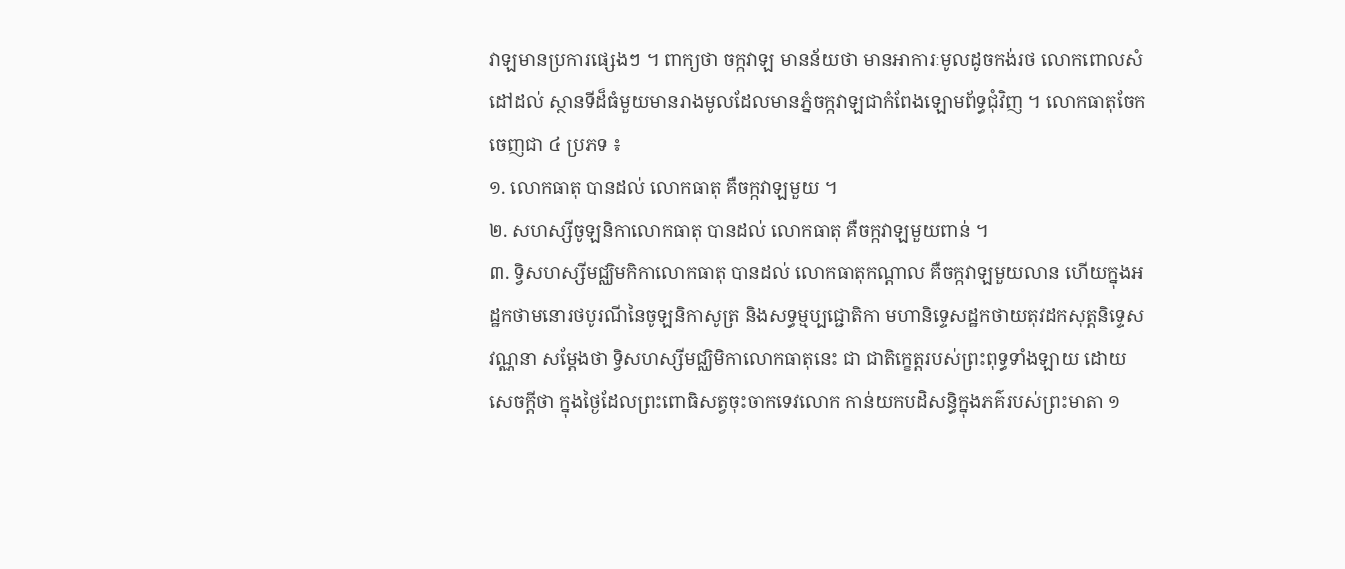វាឡមានប្រការផ្សេងៗ ។ ពាក្យថា ចក្កវាឡ មានន័យថា មានអាការៈមូលដូចកង់រថ លោកពោលសំដៅដល់ ស្ថានទីដ៏ធំមួយមានរាងមូលដែលមានភ្នំចក្កវាឡជាកំពែងឡោមព័ទ្ធជុំវិញ ។ លោកធាតុចែកចេញជា ៤ ប្រភទ ៖
១. លោកធាតុ បានដល់ លោកធាតុ គឺចក្កវាឡមួយ ។
២. សហស្សីចូឡនិកាលោកធាតុ បានដល់ លោកធាតុ គឺចក្កវាឡមួយពាន់ ។
៣. ទ្វិសហស្សីមជ្ឈិមកិកាលោកធាតុ បានដល់ លោកធាតុកណ្ដាល គឺចក្កវាឡមួយលាន ហើយក្នុងអដ្ឋកថាមនោរថបូរណីនៃចូឡនិកាសូត្រ និងសទ្ធម្មប្បជ្ជោតិកា មហានិទ្ទេសដ្ឋកថាយតុវដកសុត្តនិទ្ទេសវណ្ណនា សម្ដែងថា ទ្វិសហស្សីមជ្ឈិមិកាលោកធាតុនេះ ជា ជាតិក្ខេត្តរបស់ព្រះពុទ្ធទាំងឡាយ ដោយសេចក្ដីថា ក្នុងថ្ងៃដែលព្រះពោធិសត្វចុះចាកទេវលោក កាន់យកបដិសន្ធិក្នុងភគ៌របស់ព្រះមាតា ១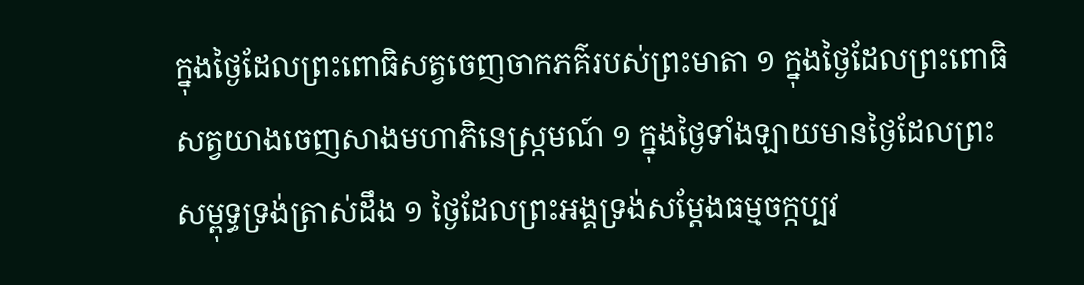ក្នុងថ្ងៃដែលព្រះពោធិសត្វចេញចាកភគ៌របស់ព្រះមាតា ១ ក្នុងថ្ងៃដែលព្រះពោធិសត្វយាងចេញសាងមហាភិនេស្ក្រមណ៍ ១ ក្នុងថ្ងៃទាំងឡាយមានថ្ងៃដែលព្រះសម្ពុទ្ធទ្រង់ត្រាស់ដឹង ១ ថ្ងៃដែលព្រះអង្គទ្រង់សម្ដែងធម្មចក្កប្បវ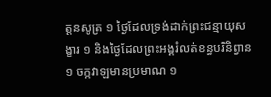ត្តនសូត្រ ១ ថ្ងៃដែលទ្រង់ដាក់ព្រះជន្មាយុសង្ខារ ១ និងថ្ងៃដែលព្រះអង្គរំលត់ខន្ធបរិនិព្វាន ១ ចក្កវាឡមានប្រមាណ ១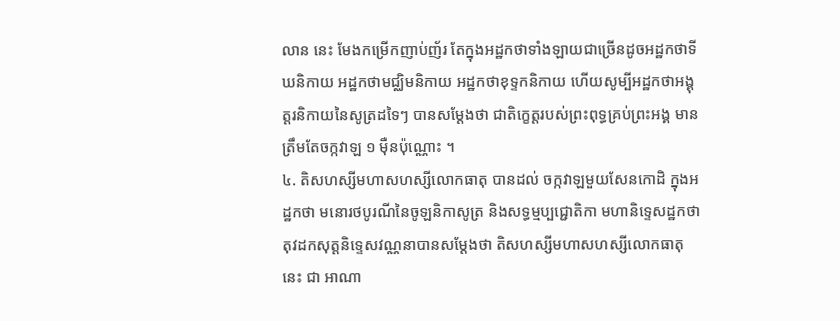លាន នេះ មែងកម្រើកញាប់ញ័រ តែក្នុងអដ្ឋកថាទាំងឡាយជាច្រើនដូចអដ្ឋកថាទីឃនិកាយ អដ្ឋកថាមជ្ឈិមនិកាយ អដ្ឋកថាខុទ្ទកនិកាយ ហើយសូម្បីអដ្ឋកថាអង្គុត្តរនិកាយនៃសូត្រដទៃៗ បានសម្ដែងថា ជាតិក្ខេត្តរបស់ព្រះពុទ្ធគ្រប់ព្រះអង្គ មានត្រឹមតែចក្កវាឡ ១ ម៉ឺនប៉ុណ្ណោះ ។
៤. តិសហស្សីមហាសហស្សីលោកធាតុ បានដល់ ចក្កវាឡមួយសែនកោដិ ក្នុងអដ្ឋកថា មនោរថបូរណីនៃចូឡនិកាសូត្រ និងសទ្ធម្មប្បជ្ជោតិកា មហានិទ្ទេសដ្ឋកថា តុវដកសុត្តនិទ្ទេសវណ្ណនាបានសម្ដែងថា តិសហស្សីមហាសហស្សីលោកធាតុនេះ ជា អាណា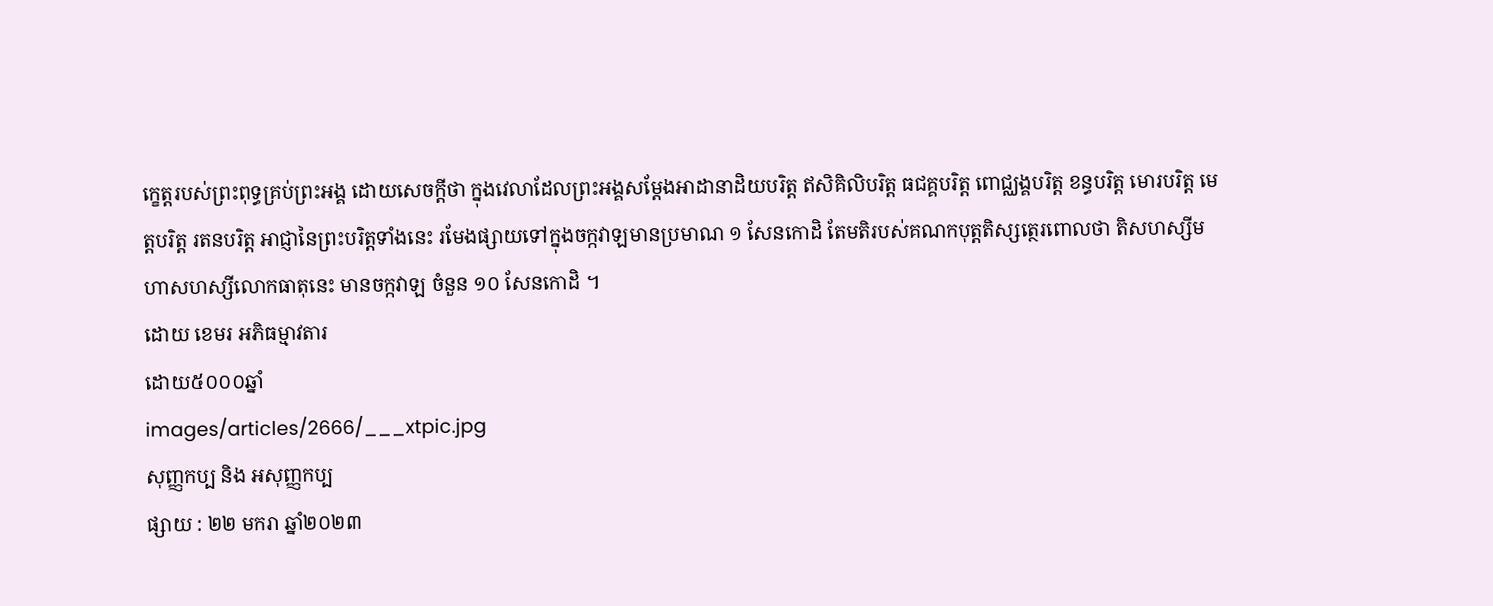ក្ខេត្តរបស់ព្រះពុទ្ធគ្រប់ព្រះអង្គ ដោយសេចក្ដីថា ក្នុងវេលាដែលព្រះអង្គសម្ដែងអាដានាដិយបរិត្ត ឥសិគិលិបរិត្ត ធជគ្គបរិត្ត ពោជ្ឈង្គបរិត្ត ខន្ធបរិត្ត មោរបរិត្ត មេត្តបរិត្ត រតនបរិត្ត អាជ្ញានៃព្រះបរិត្តទាំងនេះ រមែងផ្សាយទៅក្នុងចក្កវាឡមានប្រមាណ ១ សែនកោដិ តែមតិរបស់គណកបុត្តតិស្សត្ថេរពោលថា តិសហស្សីមហាសហស្សីលោកធាតុនេះ មានចក្កវាឡ ចំនួន ១០ សែនកោដិ ។
ដោយ ខេមរ អភិធម្មាវតារ
ដោយ៥០០០ឆ្នាំ
images/articles/2666/___xtpic.jpg
សុញ្ញកប្ប និង អសុញ្ញកប្ប
ផ្សាយ : ២២ មករា ឆ្នាំ២០២៣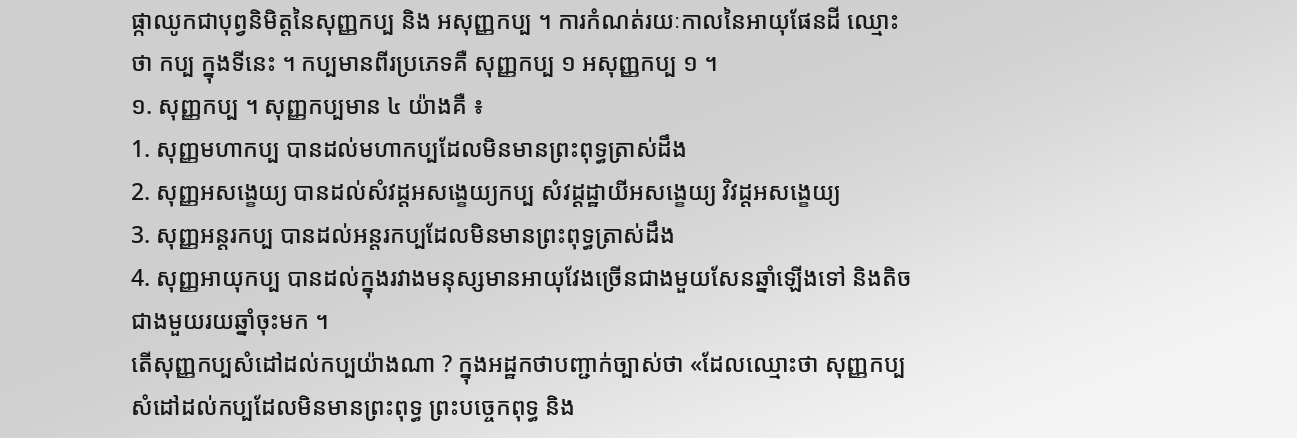ផ្កាឈូកជាបុព្វនិមិត្តនៃសុញ្ញកប្ប និង អសុញ្ញកប្ប ។ ការកំណត់រយៈកាលនៃអាយុផែនដី ឈ្មោះថា កប្ប ក្នុងទីនេះ ។ កប្បមានពីរប្រភេទគឺ សុញ្ញកប្ប ១ អសុញ្ញកប្ប ១ ។
១. សុញ្ញកប្ប ។ សុញ្ញកប្បមាន ៤ យ៉ាងគឺ ៖
1. សុញ្ញមហាកប្ប បានដល់មហាកប្បដែលមិនមានព្រះពុទ្ធត្រាស់ដឹង
2. សុញ្ញអសង្ខេយ្យ បានដល់សំវដ្ដអសង្ខេយ្យកប្ប សំវដ្ដដ្ឋាយីអសង្ខេយ្យ វិវដ្ដអសង្ខេយ្យ
3. សុញ្ញអន្តរកប្ប បានដល់អន្តរកប្បដែលមិនមានព្រះពុទ្ធត្រាស់ដឹង
4. សុញ្ញអាយុកប្ប បានដល់ក្នុងរវាងមនុស្សមានអាយុវែងច្រើនជាងមួយសែនឆ្នាំឡើងទៅ និងតិចជាងមួយរយឆ្នាំចុះមក ។
តើសុញ្ញកប្បសំដៅដល់កប្បយ៉ាងណា ? ក្នុងអដ្ឋកថាបញ្ជាក់ច្បាស់ថា «ដែលឈ្មោះថា សុញ្ញកប្ប សំដៅដល់កប្បដែលមិនមានព្រះពុទ្ធ ព្រះបច្ចេកពុទ្ធ និង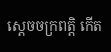ស្ដេចចក្រពត្តិ កើត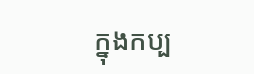ក្នុងកប្ប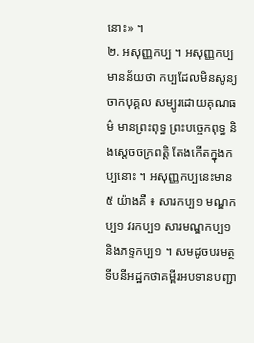នោះ» ។
២. អសុញ្ញកប្ប ។ អសុញ្ញកប្ប មានន័យថា កប្បដែលមិនសូន្យចាកបុគ្គល សម្បូរដោយគុណធម៌ មានព្រះពុទ្ធ ព្រះបច្ចេកពុទ្ធ និងស្ដេចចក្រពត្តិ តែងកើតក្នុងកប្បនោះ ។ អសុញ្ញកប្បនេះមាន ៥ យ៉ាងគឺ ៖ សារកប្ប១ មណ្ឌកប្ប១ វរកប្ប១ សារមណ្ឌកប្ប១ និងភទ្ទកប្ប១ ។ សមដូចបរមត្ថទីបនីអដ្ឋកថាគម្ពីរអបទានបញ្ជា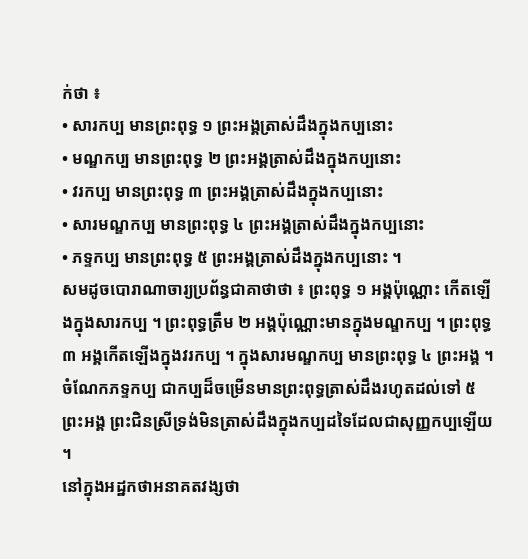ក់ថា ៖
• សារកប្ប មានព្រះពុទ្ធ ១ ព្រះអង្គត្រាស់ដឹងក្នុងកប្បនោះ
• មណ្ឌកប្ប មានព្រះពុទ្ធ ២ ព្រះអង្គត្រាស់ដឹងក្នុងកប្បនោះ
• វរកប្ប មានព្រះពុទ្ធ ៣ ព្រះអង្គត្រាស់ដឹងក្នុងកប្បនោះ
• សារមណ្ឌកប្ប មានព្រះពុទ្ធ ៤ ព្រះអង្គត្រាស់ដឹងក្នុងកប្បនោះ
• ភទ្ទកប្ប មានព្រះពុទ្ធ ៥ ព្រះអង្គត្រាស់ដឹងក្នុងកប្បនោះ ។
សមដូចបោរាណាចារ្យប្រព័ន្ធជាគាថាថា ៖ ព្រះពុទ្ធ ១ អង្គប៉ុណ្ណោះ កើតឡើងក្នុងសារកប្ប ។ ព្រះពុទ្ធត្រឹម ២ អង្គប៉ុណ្ណោះមានក្នុងមណ្ឌកប្ប ។ ព្រះពុទ្ធ ៣ អង្គកើតឡើងក្នុងវរកប្ប ។ ក្នុងសារមណ្ឌកប្ប មានព្រះពុទ្ធ ៤ ព្រះអង្គ ។ ចំណែកភទ្ទកប្ប ជាកប្បដ៏ចម្រើនមានព្រះពុទ្ធត្រាស់ដឹងរហូតដល់ទៅ ៥ ព្រះអង្គ ព្រះជិនស្រីទ្រង់មិនត្រាស់ដឹងក្នុងកប្បដទៃដែលជាសុញ្ញកប្បឡើយ ។
នៅក្នុងអដ្ឋកថាអនាគតវង្សថា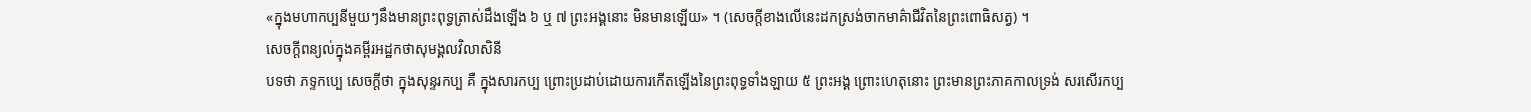«ក្នុងមហាកប្បនីមួយៗនឹងមានព្រះពុទ្ធត្រាស់ដឹងឡើង ៦ ឬ ៧ ព្រះអង្គនោះ មិនមានឡើយ» ។ (សេចក្ដីខាងលើនេះដកស្រង់ចាកមាគ៌ាជីវិតនៃព្រះពោធិសត្វ) ។
សេចក្ដីពន្យល់ក្នុងគម្ពីរអដ្ឋកថាសុមង្គលវិលាសិនី
បទថា ភទ្ទកប្បេ សេចក្តីថា ក្នុងសុន្ទរកប្ប គឺ ក្នុងសារកប្ប ព្រោះប្រដាប់ដោយការកើតឡើងនៃព្រះពុទ្ធទាំងឡាយ ៥ ព្រះអង្គ ព្រោះហេតុនោះ ព្រះមានព្រះភាគកាលទ្រង់ សរសើរកប្ប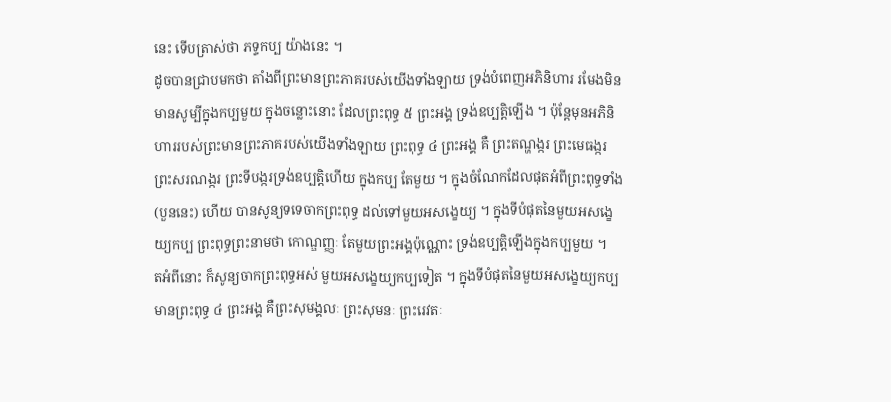នេះ ទើបត្រាស់ថា ភទ្ទកប្ប យ៉ាងនេះ ។
ដូចបានជ្រាបមកថា តាំងពីព្រះមានព្រះភាគរបស់យើងទាំងឡាយ ទ្រង់បំពេញអភិនិហារ រមែងមិនមានសូម្បីក្នុងកប្បមួយ ក្នុងចន្លោះនោះ ដែលព្រះពុទ្ធ ៥ ព្រះអង្គ ទ្រង់ឧប្បត្តិឡើង ។ ប៉ុន្តែមុនអភិនិហាររបស់ព្រះមានព្រះភាគរបស់យើងទាំងឡាយ ព្រះពុទ្ធ ៤ ព្រះអង្គ គឺ ព្រះតណ្ហង្ករ ព្រះមេធង្ករ ព្រះសរណង្ករ ព្រះទីបង្ករទ្រង់ឧប្បត្តិហើយ ក្នុងកប្ប តែមួយ ។ ក្នុងចំណែកដែលផុតអំពីព្រះពុទ្ធទាំង (បួននេះ) ហើយ បានសូន្យទទេចាកព្រះពុទ្ធ ដល់ទៅមួយអសង្ខេយ្យ ។ ក្នុងទីបំផុតនៃមួយអសង្ខេយ្យកប្ប ព្រះពុទ្ធព្រះនាមថា កោណ្ឌញ្ញៈ តែមួយព្រះអង្គប៉ុណ្ណោះ ទ្រង់ឧប្បត្តិឡើងក្នុងកប្បមួយ ។
តអំពីនោះ ក៏សូន្យចាកព្រះពុទ្ធអស់ មួយអសង្ខេយ្យកប្បទៀត ។ ក្នុងទីបំផុតនៃមួយអសង្ខេយ្យកប្ប មានព្រះពុទ្ធ ៤ ព្រះអង្គ គឺព្រះសុមង្គលៈ ព្រះសុមនៈ ព្រះរេវតៈ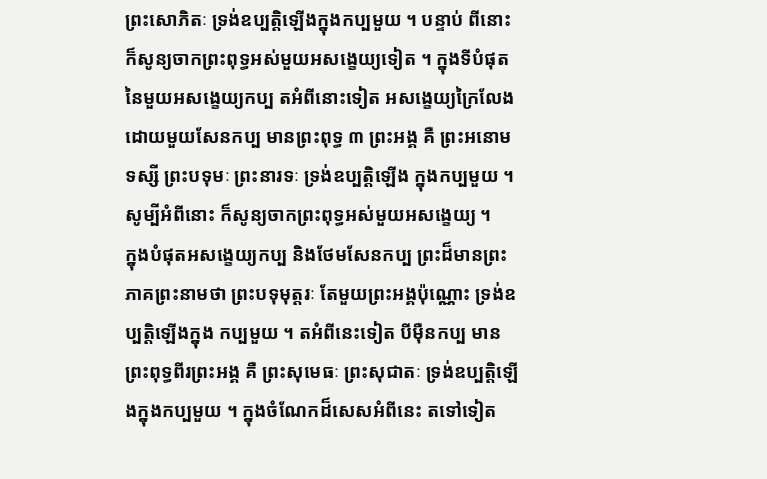ព្រះសោភិតៈ ទ្រង់ឧប្បត្តិឡើងក្នុងកប្បមួយ ។ បន្ទាប់ ពីនោះ ក៏សូន្យចាកព្រះពុទ្ធអស់មួយអសង្ខេយ្យទៀត ។ ក្នុងទីបំផុតនៃមួយអសង្ខេយ្យកប្ប តអំពីនោះទៀត អសង្ខេយ្យក្រៃលែងដោយមួយសែនកប្ប មានព្រះពុទ្ធ ៣ ព្រះអង្គ គឺ ព្រះអនោមទស្សី ព្រះបទុមៈ ព្រះនារទៈ ទ្រង់ឧប្បត្តិឡើង ក្នុងកប្បមួយ ។ សូម្បីអំពីនោះ ក៏សូន្យចាកព្រះពុទ្ធអស់មួយអសង្ខេយ្យ ។
ក្នុងបំផុតអសង្ខេយ្យកប្ប និងថែមសែនកប្ប ព្រះដ៏មានព្រះភាគព្រះនាមថា ព្រះបទុមុត្តរៈ តែមួយព្រះអង្គប៉ុណ្ណោះ ទ្រង់ឧប្បត្តិឡើងក្នុង កប្បមួយ ។ តអំពីនេះទៀត បីម៉ឺនកប្ប មានព្រះពុទ្ធពីរព្រះអង្គ គឺ ព្រះសុមេធៈ ព្រះសុជាតៈ ទ្រង់ឧប្បត្តិឡើងក្នុងកប្បមួយ ។ ក្នុងចំណែកដ៏សេសអំពីនេះ តទៅទៀត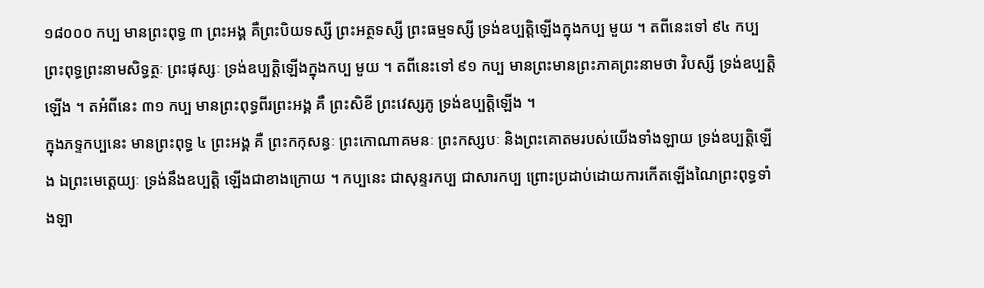១៨០០០ កប្ប មានព្រះពុទ្ធ ៣ ព្រះអង្គ គឺព្រះបិយទស្សី ព្រះអត្ថទស្សី ព្រះធម្មទស្សី ទ្រង់ឧប្បត្តិឡើងក្នុងកប្ប មួយ ។ តពីនេះទៅ ៩៤ កប្ប ព្រះពុទ្ធព្រះនាមសិទ្ធត្ថៈ ព្រះផុស្សៈ ទ្រង់ឧប្បត្តិឡើងក្នុងកប្ប មួយ ។ តពីនេះទៅ ៩១ កប្ប មានព្រះមានព្រះភាគព្រះនាមថា វិបស្សី ទ្រង់ឧប្បត្តិឡើង ។ តអំពីនេះ ៣១ កប្ប មានព្រះពុទ្ធពីរព្រះអង្គ គឺ ព្រះសិខី ព្រះវេស្សភូ ទ្រង់ឧប្បត្តិឡើង ។
ក្នុងភទ្ទកប្បនេះ មានព្រះពុទ្ធ ៤ ព្រះអង្គ គឺ ព្រះកកុសន្ធៈ ព្រះកោណាគមនៈ ព្រះកស្សបៈ និងព្រះគោតមរបស់យើងទាំងឡាយ ទ្រង់ឧប្បត្តិឡើង ឯព្រះមេត្តេយ្យៈ ទ្រង់នឹងឧប្បត្តិ ឡើងជាខាងក្រោយ ។ កប្បនេះ ជាសុន្ទរកប្ប ជាសារកប្ប ព្រោះប្រដាប់ដោយការកើតឡើងណៃព្រះពុទ្ធទាំងឡា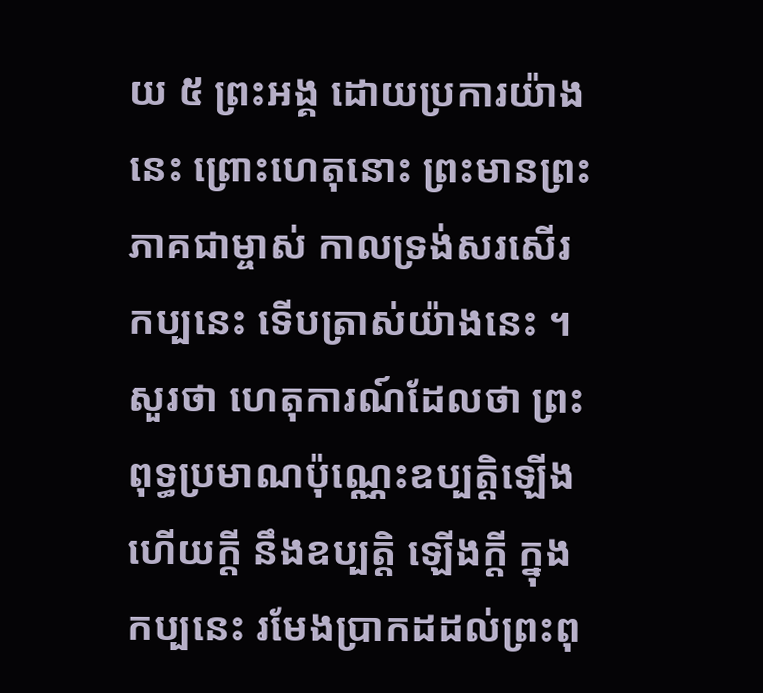យ ៥ ព្រះអង្គ ដោយប្រការយ៉ាងនេះ ព្រោះហេតុនោះ ព្រះមានព្រះភាគជាម្ចាស់ កាលទ្រង់សរសើរកប្បនេះ ទើបត្រាស់យ៉ាងនេះ ។
សួរថា ហេតុការណ៍ដែលថា ព្រះពុទ្ធប្រមាណប៉ុណ្ណេះឧប្បត្តិឡើងហើយក្តី នឹងឧប្បត្តិ ឡើងក្តី ក្នុងកប្បនេះ រមែងប្រាកដដល់ព្រះពុ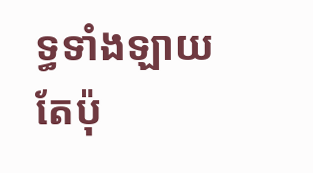ទ្ធទាំងឡាយតែប៉ុ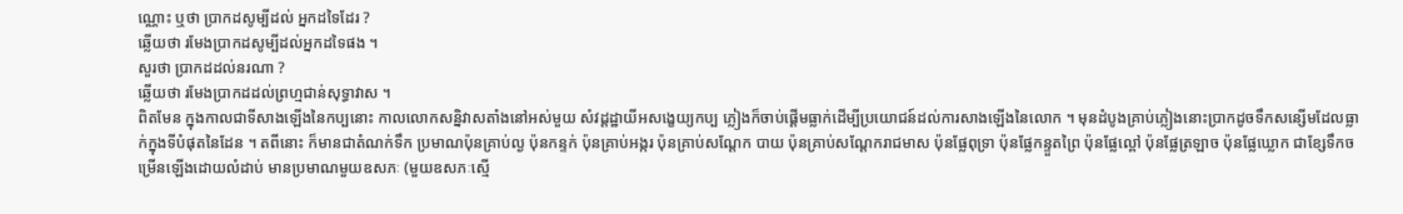ណ្ណោះ ឬថា ប្រាកដសូម្បីដល់ អ្នកដទៃដែរ ?
ឆ្លើយថា រមែងប្រាកដសូម្បីដល់អ្នកដទៃផង ។
សួរថា ប្រាកដដល់នរណា ?
ឆ្លើយថា រមែងប្រាកដដល់ព្រហ្មជាន់សុទ្ធាវាស ។
ពិតមែន ក្នុងកាលជាទីសាងឡើងនៃកប្បនោះ កាលលោកសន្និវាសតាំងនៅអស់មួយ សំវដ្ដដ្ឋាយីអសង្ខេយ្យកប្ប ភ្លៀងក៏ចាប់ផ្តើមធ្លាក់ដើម្បីប្រយោជន៍ដល់ការសាងឡើងនៃលោក ។ មុនដំបូងគ្រាប់ភ្លៀងនោះប្រាកដូចទឹកសន្សើមដែលធ្លាក់ក្នុងទីបំផុតនៃដែន ។ តពីនោះ ក៏មានជាតំណក់ទឹក ប្រមាណប៉ុនគ្រាប់ល្ង ប៉ុនកន្ទក់ ប៉ុនគ្រាប់អង្ករ ប៉ុនគ្រាប់សណ្តែក បាយ ប៉ុនគ្រាប់សណ្តែករាជមាស ប៉ុនផ្លែពុទ្រា ប៉ុនផ្លែកន្ទួតព្រៃ ប៉ុនផ្លែល្ពៅ ប៉ុនផ្លែត្រឡាច ប៉ុនផ្លែឃ្លោក ជាខ្សែទឹកចម្រើនឡើងដោយលំដាប់ មានប្រមាណមួយឧសភៈ (មួយឧសភៈស្មើ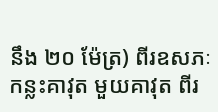នឹង ២០ ម៉ែត្រ) ពីរឧសភៈ កន្លះគាវុត មួយគាវុត ពីរ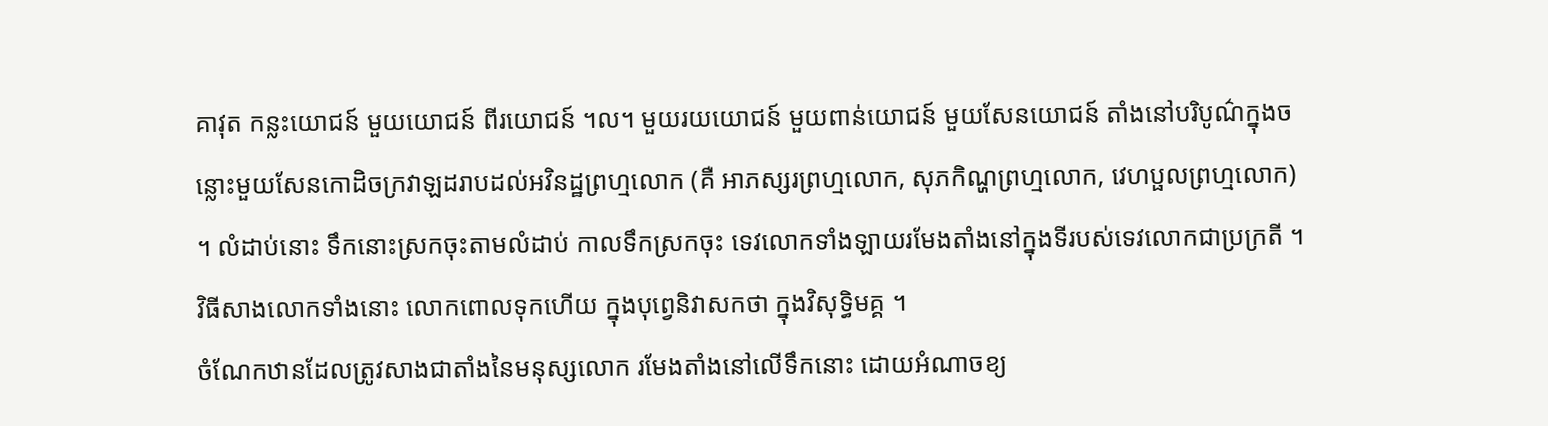គាវុត កន្លះយោជន៍ មួយយោជន៍ ពីរយោជន៍ ។ល។ មួយរយយោជន៍ មួយពាន់យោជន៍ មួយសែនយោជន៍ តាំងនៅបរិបូណ៌ក្នុងចន្លោះមួយសែនកោដិចក្រវាឡដរាបដល់អវិនដ្ឋព្រហ្មលោក (គឺ អាភស្សរព្រហ្មលោក, សុភកិណ្ហព្រហ្មលោក, វេហប្ផលព្រហ្មលោក) ។ លំដាប់នោះ ទឹកនោះស្រកចុះតាមលំដាប់ កាលទឹកស្រកចុះ ទេវលោកទាំងឡាយរមែងតាំងនៅក្នុងទីរបស់ទេវលោកជាប្រក្រតី ។ វិធីសាងលោកទាំងនោះ លោកពោលទុកហើយ ក្នុងបុព្វេនិវាសកថា ក្នុងវិសុទ្ធិមគ្គ ។
ចំណែកឋានដែលត្រូវសាងជាតាំងនៃមនុស្សលោក រមែងតាំងនៅលើទឹកនោះ ដោយអំណាចខ្យ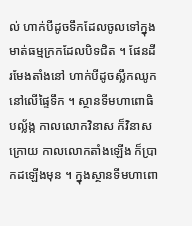ល់ ហាក់បីដូចទឹកដែលចូលទៅក្នុងមាត់ធម្មក្រកដែលបិទជិត ។ ផែនដីរមែងតាំងនៅ ហាក់បីដូចស្លឹកឈូកនៅលើផ្ទៃទឹក ។ ស្ថានទីមហាពោធិបល្ល័ង្ក កាលលោកវិនាស ក៏វិនាសក្រោយ កាលលោកតាំងឡើង ក៏ប្រាកដឡើងមុន ។ ក្នុងស្ថានទីមហាពោ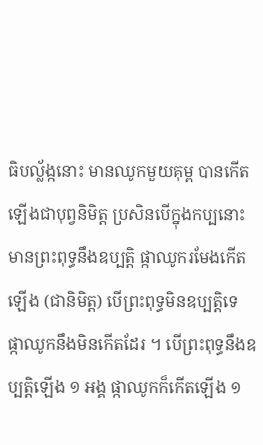ធិបល្ល័ង្កនោះ មានឈូកមួយគុម្ព បានកើតឡើងជាបុព្វនិមិត្ត ប្រសិនបើក្នុងកប្បនោះ មានព្រះពុទ្ធនឹងឧប្បត្តិ ផ្កាឈូករមែងកើតឡើង (ជានិមិត្ត) បើព្រះពុទ្ធមិនឧប្បត្តិទេ ផ្កាឈូកនឹងមិនកើតដែរ ។ បើព្រះពុទ្ធនឹងឧប្បត្តិឡើង ១ អង្គ ផ្កាឈូកក៏កើតឡើង ១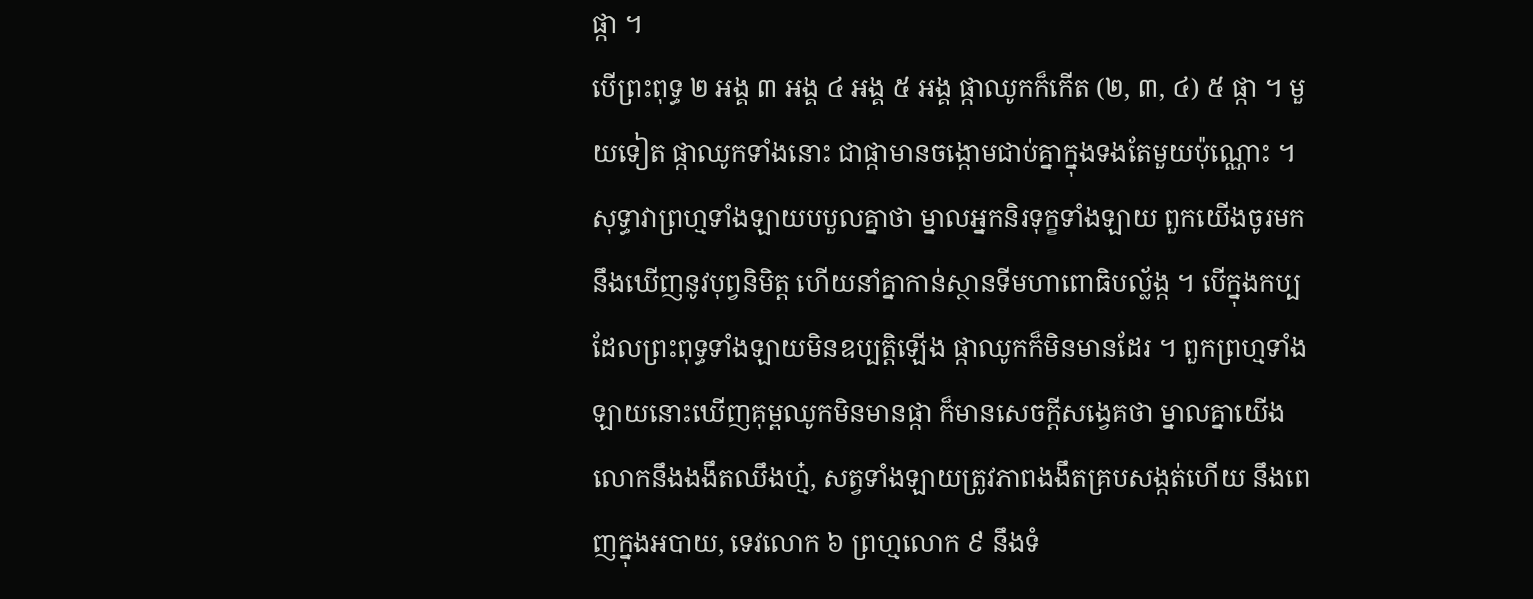ផ្កា ។
បើព្រះពុទ្ធ ២ អង្គ ៣ អង្គ ៤ អង្គ ៥ អង្គ ផ្កាឈូកក៏កើត (២, ៣, ៤) ៥ ផ្កា ។ មួយទៀត ផ្កាឈូកទាំងនោះ ជាផ្កាមានចង្កោមជាប់គ្នាក្នុងទងតែមួយប៉ុណ្ណោះ ។ សុទ្ធាវាព្រហ្មទាំងឡាយបបួលគ្នាថា ម្នាលអ្នកនិរទុក្ខទាំងឡាយ ពួកយើងចូរមក នឹងឃើញនូវបុព្វនិមិត្ត ហើយនាំគ្នាកាន់ស្ថានទីមហាពោធិបល្ល័ង្ក ។ បើក្នុងកប្បដែលព្រះពុទ្ធទាំងឡាយមិនឧប្បត្តិឡើង ផ្កាឈូកក៏មិនមានដែរ ។ ពួកព្រហ្មទាំងឡាយនោះឃើញគុម្ពឈូកមិនមានផ្កា ក៏មានសេចក្តីសង្វេគថា ម្នាលគ្នាយើង លោកនឹងងងឹតឈឹងហ្ម៎, សត្វទាំងឡាយត្រូវភាពងងឹតគ្របសង្កត់ហើយ នឹងពេញក្នុងអបាយ, ទេវលោក ៦ ព្រហ្មលោក ៩ នឹងទំ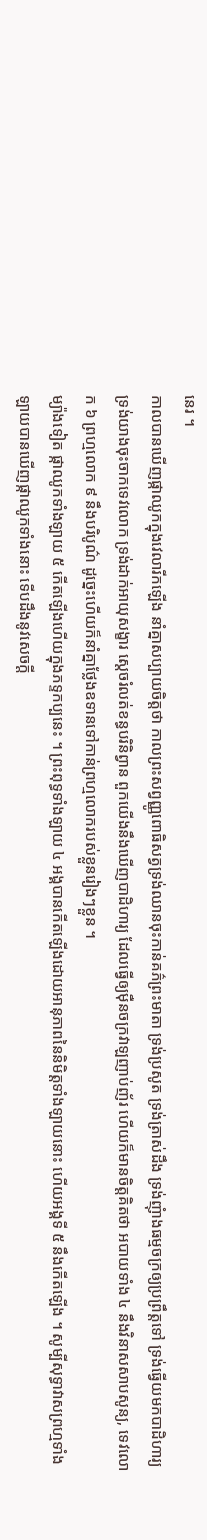នេរ ។
កាលបានឃើញផ្កាឈូកក្នុងវេលារីកឡើង នាំគ្នាសប្បាយចិត្តថា កាលព្រះសព្វញ្ញូពោធិសត្វទ្រង់ឈានចុះកាន់គភ៌ព្រះមាតា ទ្រង់ប្រសូត ទ្រង់ត្រាស់ដឹង ទ្រង់ញុំាងធម្មចក្រឲ្យប្រព្រឹត្តទៅ ទ្រង់ធ្វើយមកបាដិហារ្យ ទ្រង់យាងចុះចាកទេវលោក ទ្រង់ដាក់អាយុសង្ខារ ស្តេចរំលត់ខន្ធបរិនិព្វាន ពួកយើងនឹងឃើញបាដិហារ្យ ដែលធ្វើឲ្យម៉ឺនចក្រវាឡញាប់ញ័រ ហើយក៏មានចិត្តគិតថា អបាយទាំង ៤ នឹងវិនាសសាបសូន្យ, ទេវលោក ៦ ព្រហ្មលោក ៩ នឹងបរិបូណ៌ ដូច្នេះហើយក៏នាំគ្នាថ្លែងឧទានទៅកាន់ព្រហ្មលោករបស់ខ្លួនរៀងៗខ្លួន ។
ម្យ៉ាងទៀត ផ្កាឈូកទាំងឡាយ ៥ កើតឡើងហើយក្នុងភទ្ទកប្បនេះ ។ ព្រះពុទ្ធទាំងឡាយ ៤ អង្គបានកើតឡើងដោយអានុភាពនៃនិមិត្តទាំងឡាយនោះ ហើយអង្គទី ៥ នឹងកើតឡើង ។ សូម្បីសុទ្ធាវាសព្រហ្មទាំងឡាយបានឃើញផ្កាឈូកទាំងនោះ ទើបដឹងនូវសេចក្ដី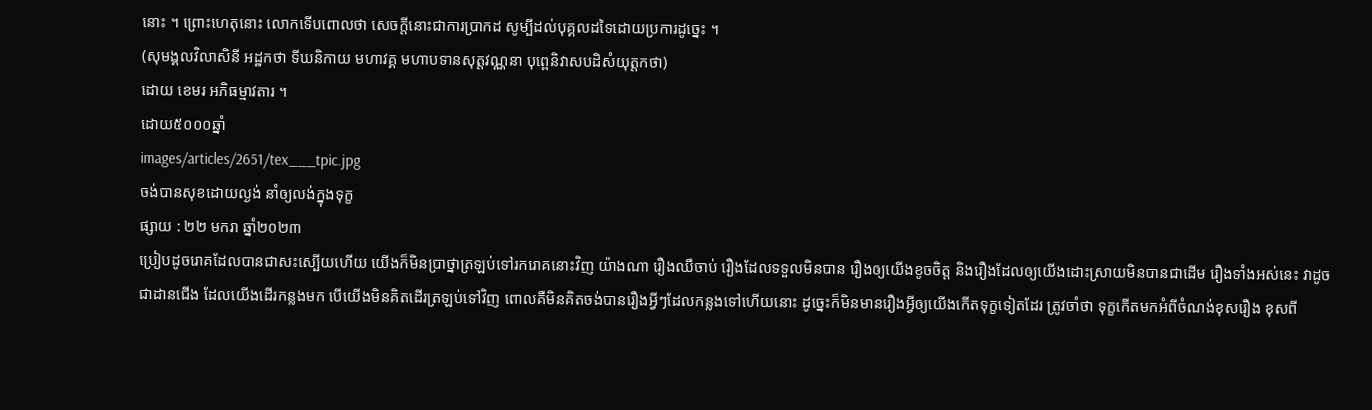នោះ ។ ព្រោះហេតុនោះ លោកទើបពោលថា សេចក្តីនោះជាការប្រាកដ សូម្បីដល់បុគ្គលដទៃដោយប្រការដូច្នេះ ។
(សុមង្គលវិលាសិនី អដ្ឋកថា ទីឃនិកាយ មហាវគ្គ មហាបទានសុត្តវណ្ណនា បុព្ពេនិវាសបដិសំយុត្តកថា)
ដោយ ខេមរ អភិធម្មាវតារ ។
ដោយ៥០០០ឆ្នាំ
images/articles/2651/tex___tpic.jpg
ចង់បានសុខដោយល្ងង់ នាំឲ្យលង់ក្នុងទុក្ខ
ផ្សាយ : ២២ មករា ឆ្នាំ២០២៣
ប្រៀបដូចរោគដែលបានជាសះស្បើយហើយ យើងក៏មិនប្រាថ្នាត្រឡប់ទៅរករោគនោះវិញ យ៉ាងណា រឿងឈឺចាប់ រឿងដែលទទួលមិនបាន រឿងឲ្យយើងខូចចិត្ត និងរឿងដែលឲ្យយើងដោះស្រាយមិនបានជាដើម រឿងទាំងអស់នេះ វាដូចជាដានជើង ដែលយើងដើរកន្លងមក បើយើងមិនគិតដើរត្រឡប់ទៅវិញ ពោលគឺមិនគិតចង់បានរឿងអ្វីៗដែលកន្លងទៅហើយនោះ ដូច្នេះក៏មិនមានរឿងអ្វីឲ្យយើងកើតទុក្ខទៀតដែរ ត្រូវចាំថា ទុក្ខកើតមកអំពីចំណង់ខុសរឿង ខុសពី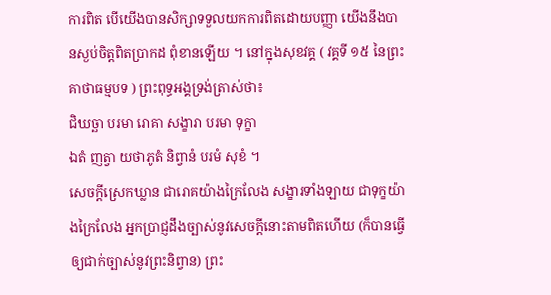ការពិត បើយើងបានសិក្សាទទួលយកការពិតដោយបញ្ញា យើងនឹងបានស្ងប់ចិត្តពិតប្រាកដ ពុំខានឡើយ ។ នៅក្នុងសុខវគ្គ ( វគ្គទី ១៥ នៃព្រះគាថាធម្មបទ ) ព្រះពុទ្ធអង្គទ្រង់ត្រាស់ថា៖
ជិឃច្ឆា បរមា រោគា សង្ខារា បរមា ទុក្ខា
ឯតំ ញត្វា យថាភូតំ និព្វានំ បរមំ សុខំ ។
សេចក្តីស្រេកឃ្លាន ជារោគយ៉ាងក្រៃលែង សង្ខារទាំងឡាយ ជាទុក្ខយ៉ាងក្រៃលែង អ្នកប្រាជ្ញដឹងច្បាស់នូវសេចក្តីនោះតាមពិតហើយ (ក៏បានធ្វើឲ្យជាក់ច្បាស់នូវព្រះនិព្វាន) ព្រះ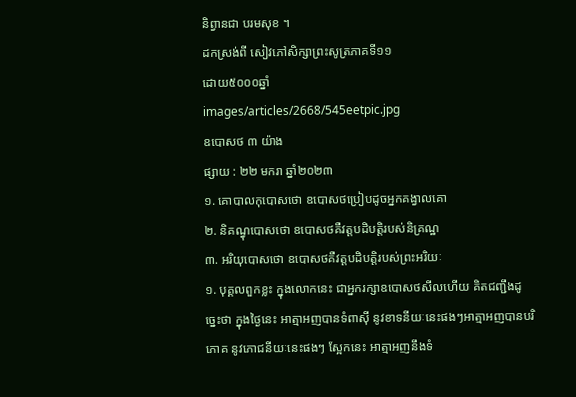និព្វានជា បរមសុខ ។
ដកស្រង់ពី សៀវភៅសិក្សាព្រះសូត្រភាគទី១១
ដោយ៥០០០ឆ្នាំ
images/articles/2668/545eetpic.jpg
ឧបោសថ ៣ យ៉ាង
ផ្សាយ : ២២ មករា ឆ្នាំ២០២៣
១. គោបាលកុបោសថោ ឧបោសថប្រៀបដូចអ្នកគង្វាលគោ
២. និគណ្ធុបោសថោ ឧបោសថគឺវត្តបដិបត្តិរបស់និគ្រណ្ឋ
៣. អរិយុបោសថោ ឧបោសថគឺវត្តបដិបត្តិរបស់ព្រះអរិយៈ
១. បុគ្គលពួកខ្លះ ក្នុងលោកនេះ ជាអ្នករក្សាឧបោសថសីលហើយ គិតជញ្ជឹងដូច្នេះថា ក្នុងថ្ងៃនេះ អាត្មាអញបានទំពាស៊ី នូវខាទនីយៈនេះផងៗអាត្មាអញបានបរិភោគ នូវភោជនីយៈនេះផងៗ ស្អែកនេះ អាត្មាអញនឹងទំ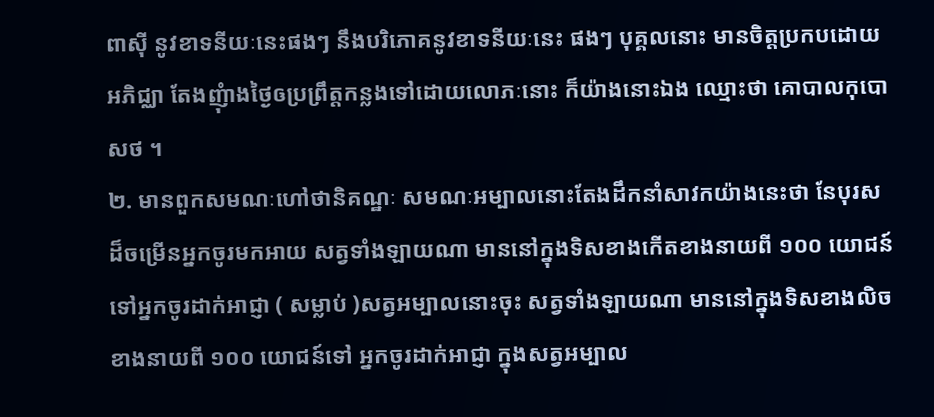ពាស៊ី នូវខាទនីយៈនេះផងៗ នឹងបរិភោគនូវខាទនីយៈនេះ ផងៗ បុគ្គលនោះ មានចិត្តប្រកបដោយអភិជ្ឈា តែងញុំាងថ្ងៃឲប្រព្រឹត្តកន្លងទៅដោយលោភៈនោះ ក៏យ៉ាងនោះឯង ឈ្មោះថា គោបាលកុបោសថ ។
២. មានពួកសមណៈហៅថានិគណ្ឋៈ សមណៈអម្បាលនោះតែងដឹកនាំសាវកយ៉ាងនេះថា នែបុរសដ៏ចម្រើនអ្នកចូរមកអាយ សត្វទាំងឡាយណា មាននៅក្នុងទិសខាងកើតខាងនាយពី ១០០ យោជន៍ទៅអ្នកចូរដាក់អាជ្ញា ( សម្លាប់ )សត្វអម្បាលនោះចុះ សត្វទាំងឡាយណា មាននៅក្នុងទិសខាងលិចខាងនាយពី ១០០ យោជន៍ទៅ អ្នកចូរដាក់អាជ្ញា ក្នុងសត្វអម្បាល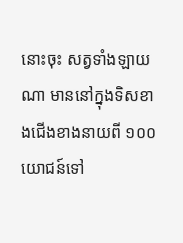នោះចុះ សត្វទាំងឡាយណា មាននៅក្នុងទិសខាងជើងខាងនាយពី ១០០ យោជន៍ទៅ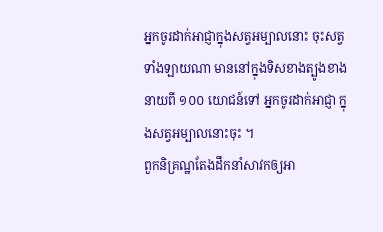អ្នកចូរដាក់អាជ្ញាក្នុងសត្វអម្បាលនោះ ចុះសត្វទាំងឡាយណា មាននៅក្នុងទិសខាងត្បូងខាងនាយពី ១០០ យោជន៍ទៅ អ្នកចូរដាក់អាជ្ញា ក្នុងសត្វអម្បាលនោះចុះ ។
ពួកនិគ្រណ្ឋតែងដឹកនាំសាវកឲ្យអា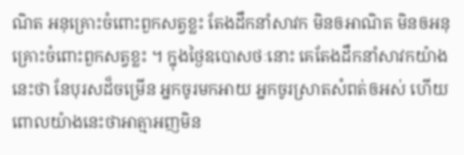ណិត អនុគ្រោះចំពោះពួកសត្វខ្លះ តែងដឹកនាំសាវក មិនឲអាណិត មិនឲអនុគ្រោះចំពោះពួកសត្វខ្លះ ។ ក្នុងថ្ងៃឧបោសថៈនោះ គេតែងដឹកនាំសាវកយ៉ាងនេះថា នែបុរសដ៏ចម្រើន អ្នកចូរមកអាយ អ្នកចូរស្រាតសំពត់ឲអស់ ហើយពោលយ៉ាងនេះថាអាត្មាអញមិន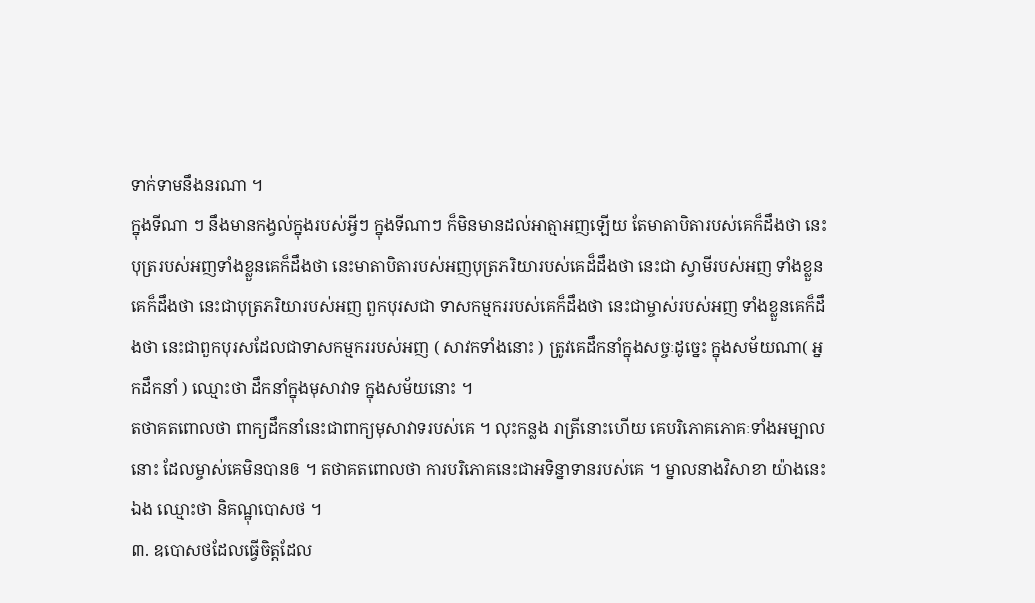ទាក់ទាមនឹងនរណា ។
ក្នុងទីណា ៗ នឹងមានកង្វល់ក្នុងរបស់អ្វីៗ ក្នុងទីណាៗ ក៏មិនមានដល់អាត្មាអញឡើយ តែមាតាបិតារបស់គេក៏ដឹងថា នេះបុត្ររបស់អញទាំងខ្លួនគេក៏ដឹងថា នេះមាតាបិតារបស់អញបុត្រភរិយារបស់គេដ៏ដឹងថា នេះជា ស្វាមីរបស់អញ ទាំងខ្លួនគេក៏ដឹងថា នេះជាបុត្រភរិយារបស់អញ ពួកបុរសជា ទាសកម្មកររបស់គេក៏ដឹងថា នេះជាម្ចាស់របស់អញ ទាំងខ្លួនគេក៏ដឹងថា នេះជាពួកបុរសដែលជាទាសកម្មកររបស់អញ ( សាវកទាំងនោះ ) ត្រូវគេដឹកនាំក្នុងសច្ចៈដូច្នេះ ក្នុងសម័យណា( អ្នកដឹកនាំ ) ឈ្មោះថា ដឹកនាំក្នុងមុសាវាទ ក្នុងសម័យនោះ ។
តថាគតពោលថា ពាក្យដឹកនាំនេះជាពាក្យមុសាវាទរបស់គេ ។ លុះកន្លង រាត្រីនោះហើយ គេបរិភោគភោគៈទាំងអម្បាលនោះ ដែលម្ចាស់គេមិនបានឲ ។ តថាគតពោលថា ការបរិភោគនេះជាអទិន្នាទានរបស់គេ ។ ម្នាលនាងវិសាខា យ៉ាងនេះឯង ឈ្មោះថា និគណ្ឋុបោសថ ។
៣. ឧបោសថដែលធ្វើចិត្តដែល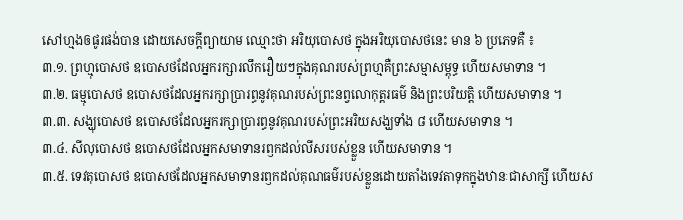សៅហ្មងឲផូរផង់បាន ដោយសេចក្ដីព្យាយាម ឈ្មោះថា អរិយុបោសថ ក្នុងអរិយុបោសថនេះ មាន ៦ ប្រភេទគឺ ៖
៣.១. ព្រហ្មុបោសថ ឧបោសថដែលអ្នករក្សារលឹករឿយៗក្នុងគុណរបស់ព្រហ្មគឺព្រះសម្មាសម្ពុទ្ធ ហើយសមាទាន ។
៣.២. ធម្មុបោសថ ឧបោសថដែលអ្នករក្សាប្រារព្ធនូវគុណរបស់ព្រះនព្វលោកុត្តរធម៌ និងព្រះបរិយត្តិ ហើយសមាទាន ។
៣.៣. សង្ឃុបោសថ ឧបោសថដែលអ្នករក្សាប្រារព្ធនូវគុណរបស់ព្រះអរិយសង្ឃទាំង ៨ ហើយសមាទាន ។
៣.៤. សីលុបោសថ ឧបោសថដែលអ្នកសមាទានរឭកដល់លីសរបស់ខ្លួន ហើយសមាទាន ។
៣.៥. ទេវតុបោសថ ឧបោសថដែលអ្នកសមាទានរឭកដល់គុណធម៌របស់ខ្លួនដោយតាំងទេវតាទុកក្នុងឋានៈជាសាក្សី ហើយស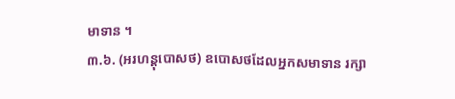មាទាន ។
៣.៦. (អរហន្តុបោសថ) ឧបោសថដែលអ្នកសមាទាន រក្សា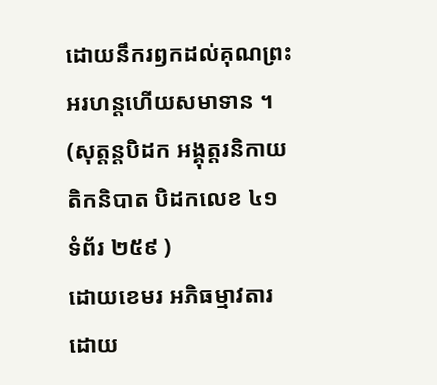ដោយនឹករឭកដល់គុណព្រះអរហន្តហើយសមាទាន ។
(សុត្តន្តបិដក អង្គុត្តរនិកាយ តិកនិបាត បិដកលេខ ៤១ ទំព័រ ២៥៩ )
ដោយខេមរ អភិធម្មាវតារ
ដោយ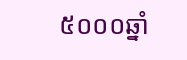៥០០០ឆ្នាំ